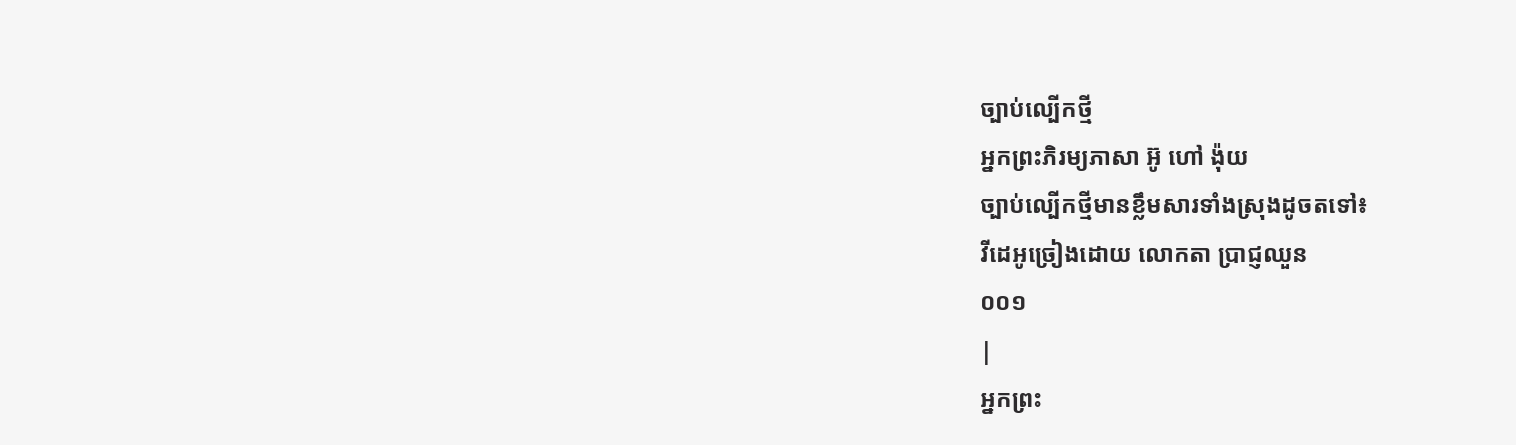ច្បាប់ល្បើកថ្មី
អ្នកព្រះភិរម្យភាសា អ៊ូ ហៅ ង៉ុយ
ច្បាប់ល្បើកថ្មីមានខ្លឹមសារទាំងស្រុងដូចតទៅ៖
វីដេអូច្រៀងដោយ លោកតា ប្រាជ្ញឈួន
០០១
|
អ្នកព្រះ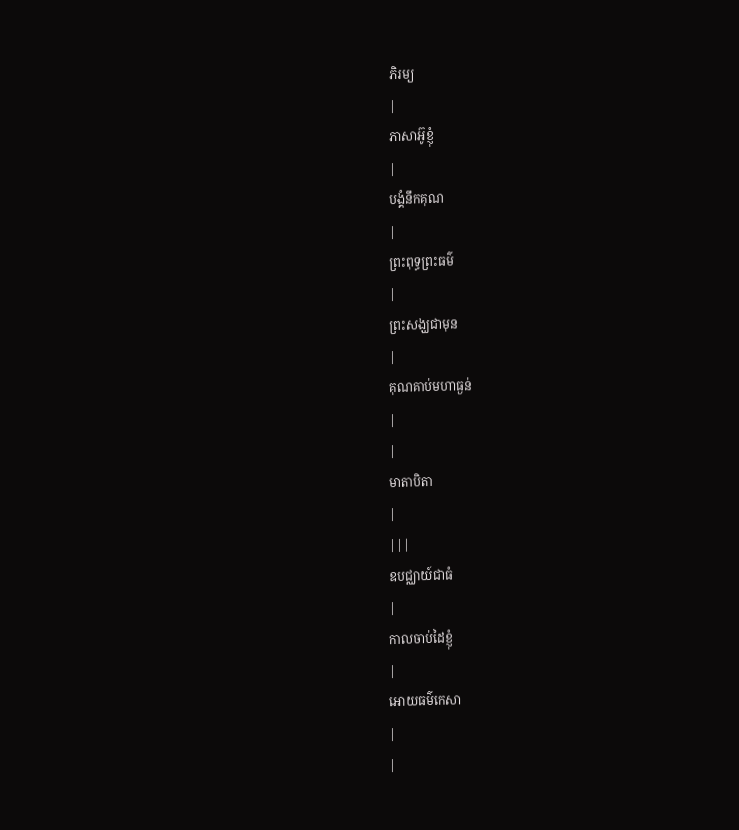ភិរម្យ
|
ភាសាអ៊ូខ្ញុំ
|
បង្គំនឹកគុណ
|
ព្រះពុទ្ធព្រះធម៌
|
ព្រះសង្ឃជាមុន
|
គុណគាប់មហាធ្ងន់
|
|
មាតាបិតា
|
|||
ឧបជ្ឈាយ៍ជាធំ
|
កាលចាប់ដៃខ្ញុំ
|
អោយធម៌កេសា
|
|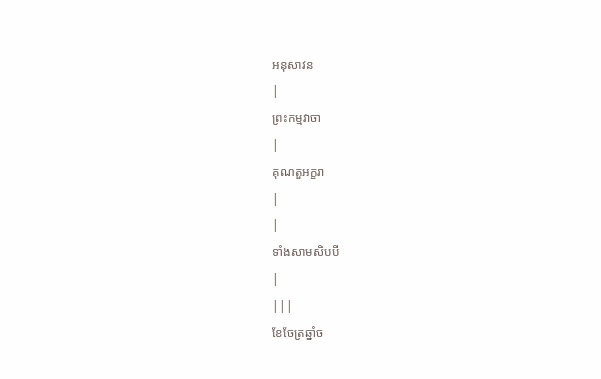អនុសាវន
|
ព្រះកម្មវាចា
|
គុណតួអក្ខរា
|
|
ទាំងសាមសិបបី
|
|||
ខែចែត្រឆ្នាំច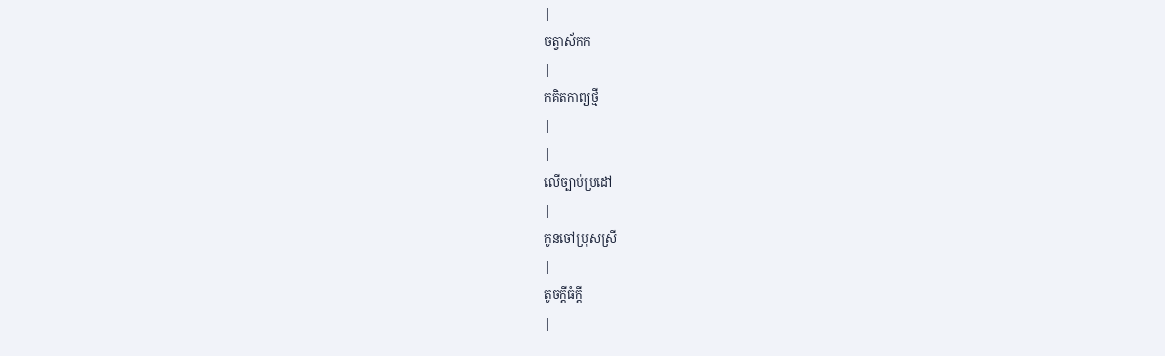|
ចត្វាស័កក
|
កគិតកាព្យថ្មី
|
|
លើច្បាប់ប្រដៅ
|
កូនចៅប្រុសស្រី
|
តូចក្ដីធំក្ដី
|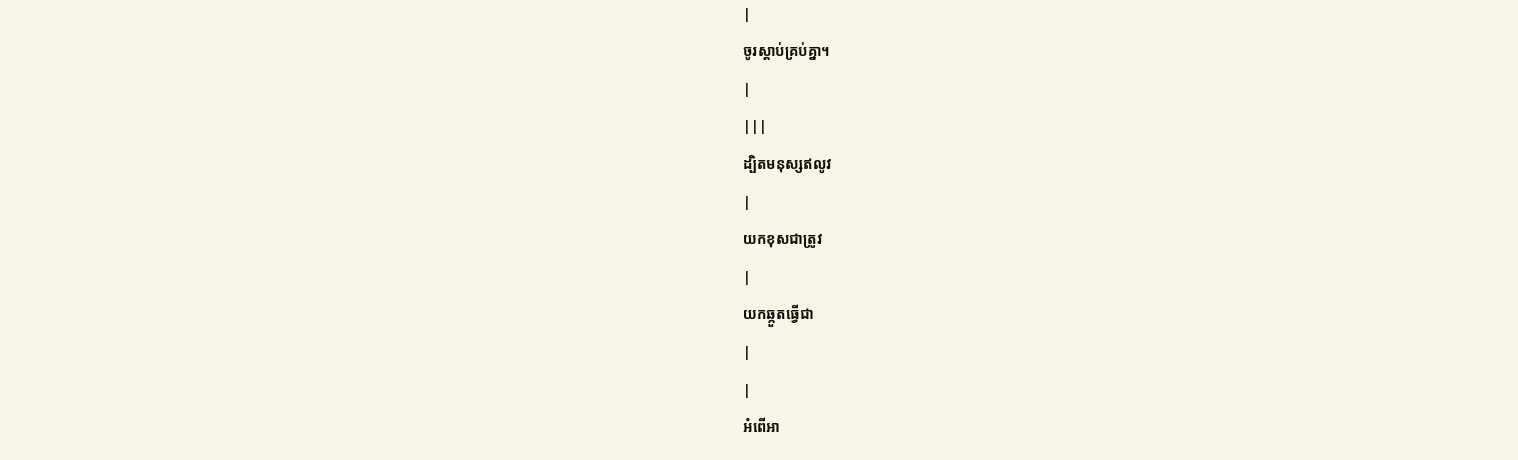|
ចូរស្ដាប់គ្រប់គ្នា។
|
|||
ដ្បិតមនុស្សឥលូវ
|
យកខុសជាត្រូវ
|
យកឆ្កួតធ្វើជា
|
|
អំពើអា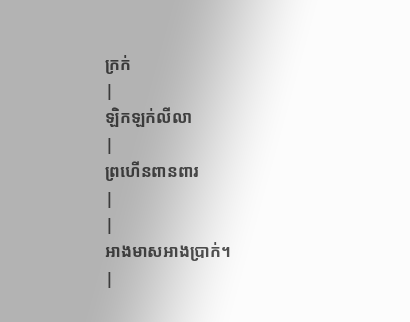ក្រក់
|
ឡិកឡក់លីលា
|
ព្រហើនពានពារ
|
|
អាងមាសអាងប្រាក់។
|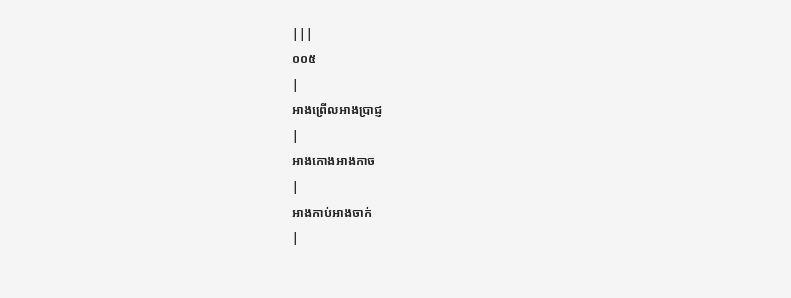|||
០០៥
|
អាងព្រើលអាងប្រាជ្ញ
|
អាងកោងអាងកាច
|
អាងកាប់អាងចាក់
|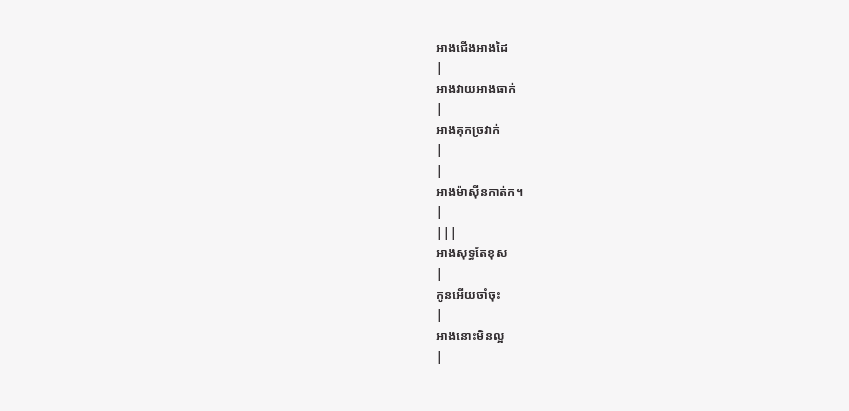អាងជើងអាងដៃ
|
អាងវាយអាងធាក់
|
អាងគុកច្រវាក់
|
|
អាងម៉ាស៊ីនកាត់ក។
|
|||
អាងសុទ្ធតែខុស
|
កូនអើយចាំចុះ
|
អាងនោះមិនល្អ
|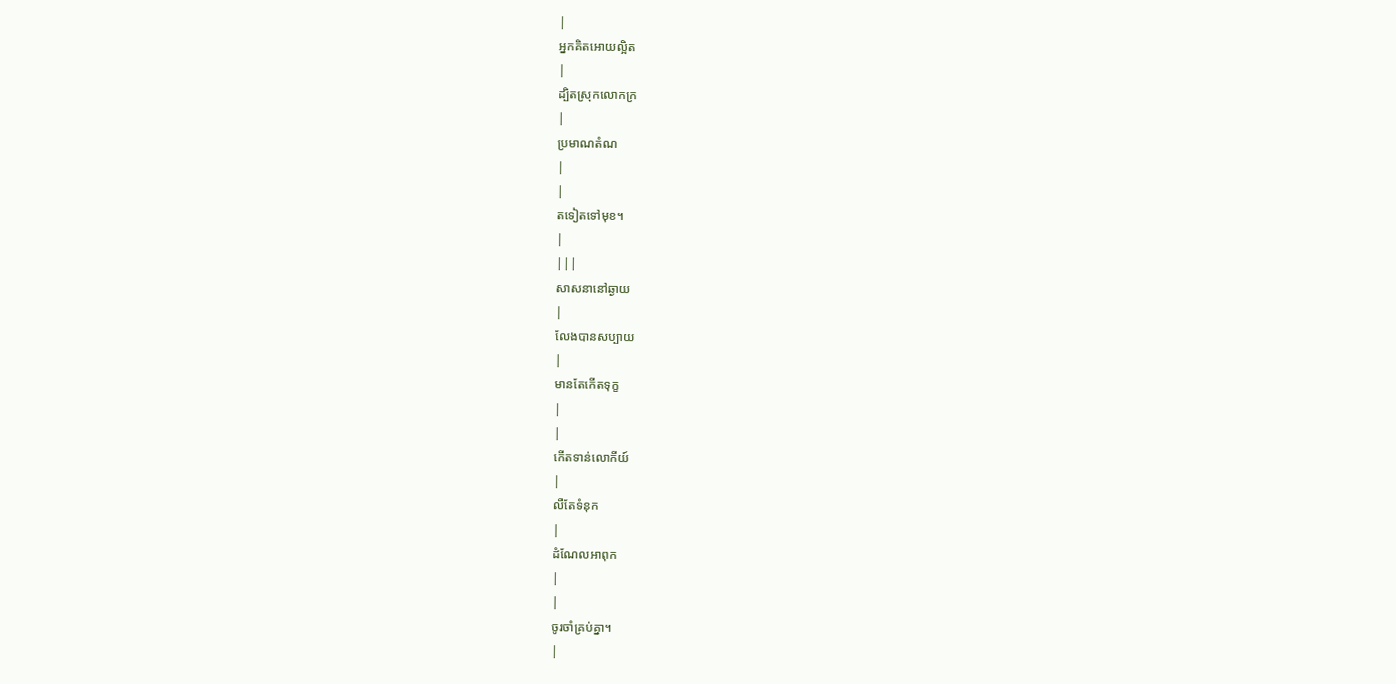|
អ្នកគិតអោយល្អិត
|
ដ្បិតស្រុកលោកក្រ
|
ប្រមាណតំណ
|
|
តទៀតទៅមុខ។
|
|||
សាសនានៅឆ្ងាយ
|
លែងបានសប្បាយ
|
មានតែកើតទុក្ខ
|
|
កើតទាន់លោកីយ៍
|
លឺតែទំនុក
|
ដំណែលអាពុក
|
|
ចូរចាំគ្រប់គ្នា។
|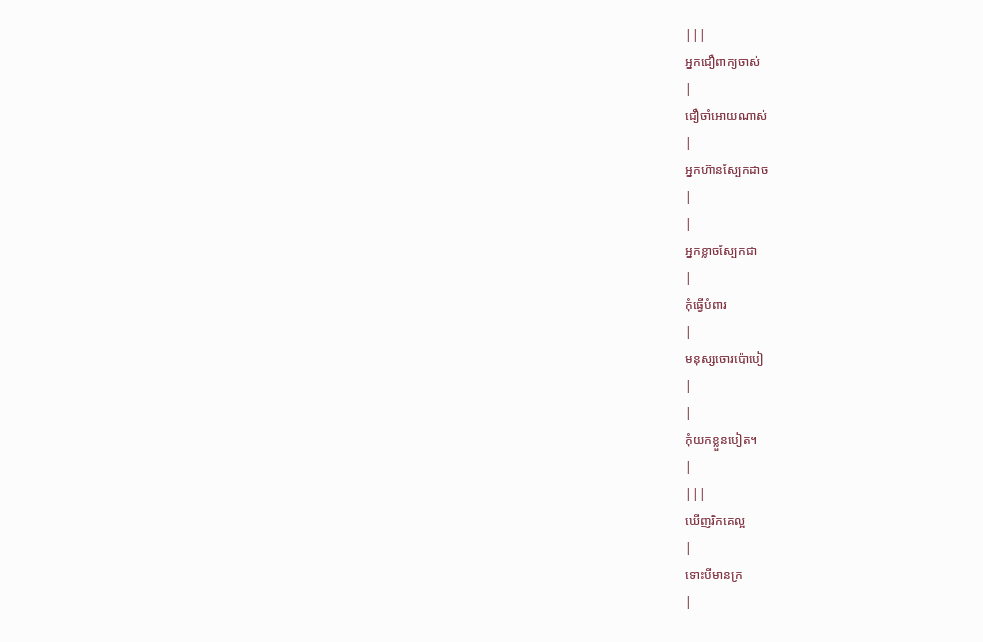|||
អ្នកជឿពាក្យចាស់
|
ជឿចាំអោយណាស់
|
អ្នកហ៊ានស្បែកដាច
|
|
អ្នកខ្លាចស្បែកជា
|
កុំធ្វើបំពារ
|
មនុស្សចោរប៉ោបៀ
|
|
កុំយកខ្លួនបៀត។
|
|||
ឃើញរិកគេល្អ
|
ទោះបីមានក្រ
|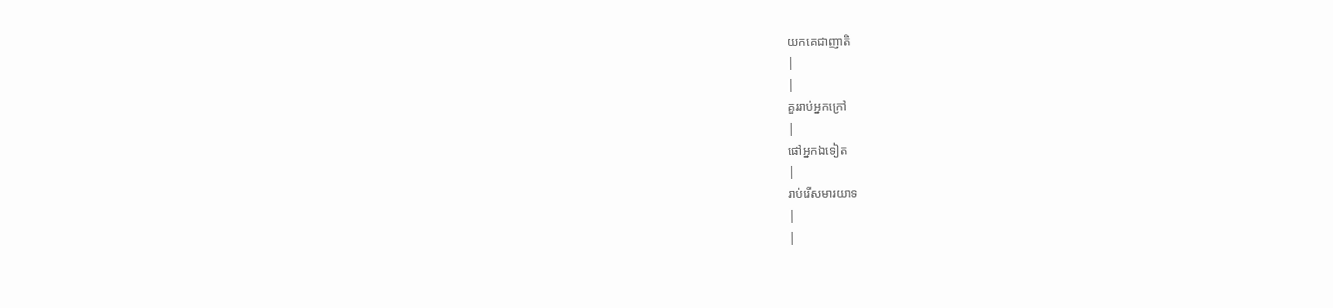យកគេជាញាតិ
|
|
គួររាប់អ្នកក្រៅ
|
ផៅអ្នកឯទៀត
|
រាប់រើសមារយាទ
|
|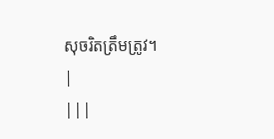សុចរិតត្រឹមត្រូវ។
|
|||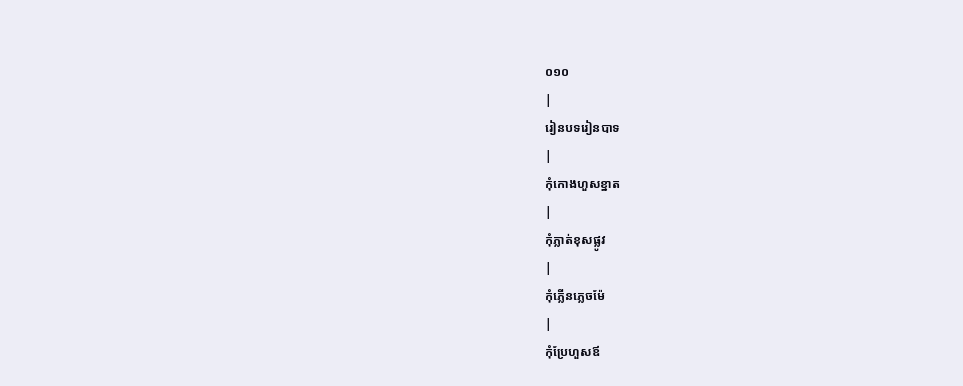០១០
|
រៀនបទរៀនបាទ
|
កុំកោងហួសខ្នាត
|
កុំភ្លាត់ខុសផ្លូវ
|
កុំភ្លើនភ្លេចម៉ែ
|
កុំប្រែហួសឪ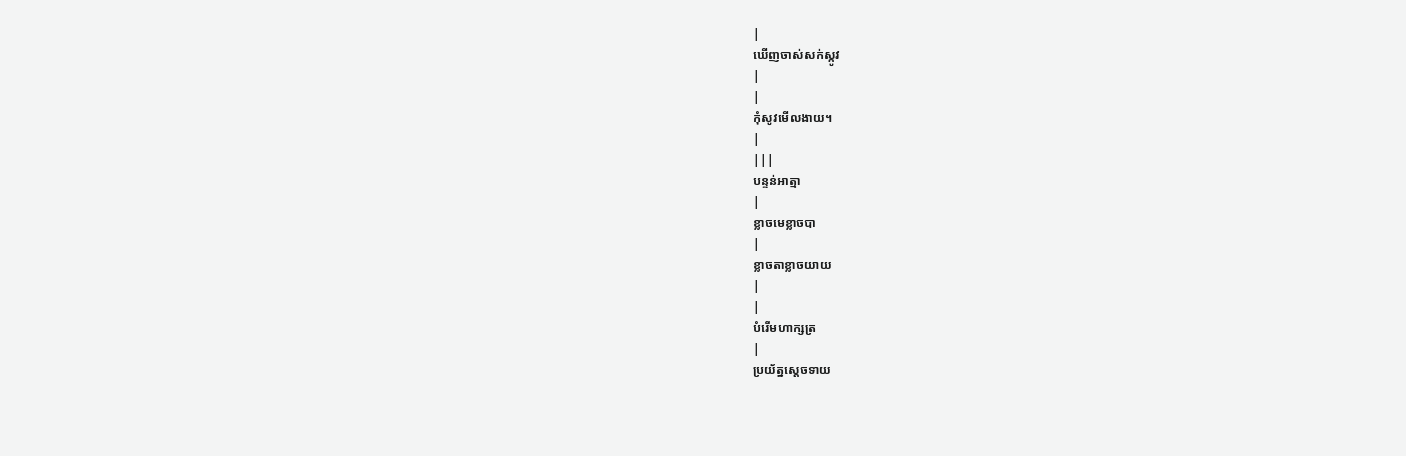|
ឃើញចាស់សក់ស្កូវ
|
|
កុំសូវមើលងាយ។
|
|||
បន្ទន់អាត្មា
|
ខ្លាចមេខ្លាចបា
|
ខ្លាចតាខ្លាចយាយ
|
|
បំរើមហាក្សត្រ
|
ប្រយ័ត្នស្ដេចទាយ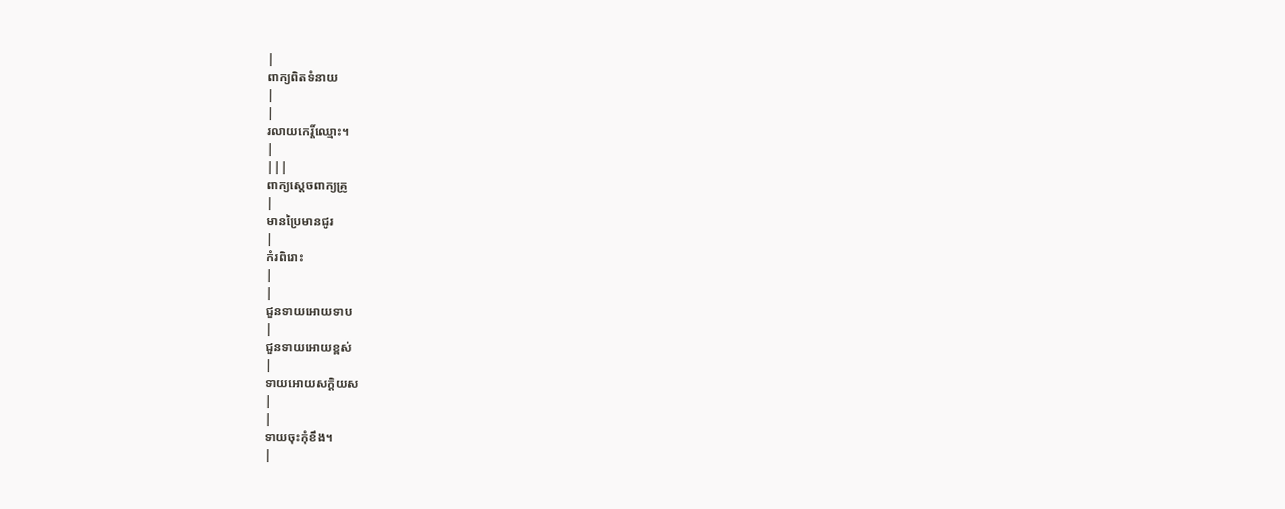|
ពាក្យពិតទំនាយ
|
|
រលាយកេរ្ដិ៍ឈ្មោះ។
|
|||
ពាក្យស្ដេចពាក្យគ្រូ
|
មានប្រៃមានជូរ
|
កំរពិរោះ
|
|
ជួនទាយអោយទាប
|
ជួនទាយអោយខ្ពស់
|
ទាយអោយសក្ដិយស
|
|
ទាយចុះកុំខឹង។
|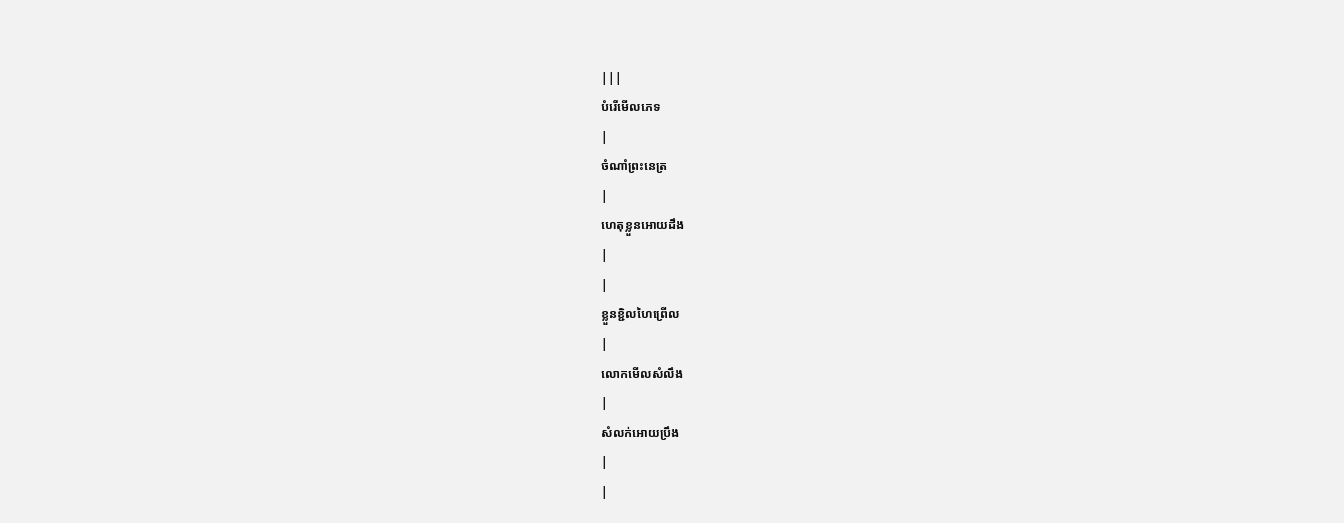|||
បំរើមើលភេទ
|
ចំណាំព្រះនេត្រ
|
ហេតុខ្លួនអោយដឹង
|
|
ខ្លួនខ្ជិលហៃព្រើល
|
លោកមើលសំលឹង
|
សំលក់អោយប្រឹង
|
|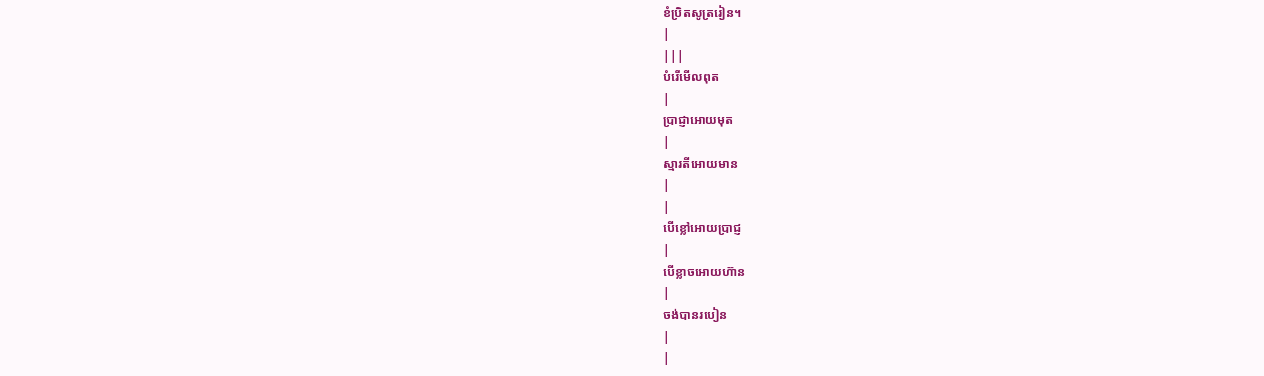ខំប្រិតសូត្ររៀន។
|
|||
បំរើមើលពុត
|
ប្រាជ្ញាអោយមុត
|
ស្មារតីអោយមាន
|
|
បើខ្លៅអោយប្រាជ្ញ
|
បើខ្លាចអោយហ៊ាន
|
ចង់បានរបៀន
|
|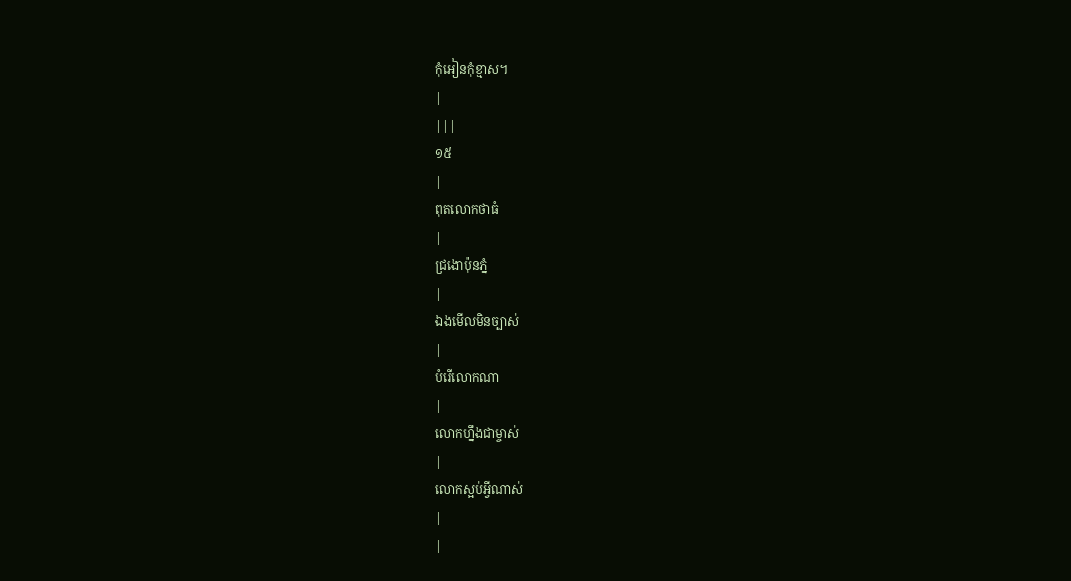កុំអៀនកុំខ្មាស។
|
|||
១៥
|
ពុតលោកថាធំ
|
ជ្រងោប៉ុនភ្នំ
|
ឯងមើលមិនច្បាស់
|
បំរើលោកណា
|
លោកហ្នឹងជាម្ចាស់
|
លោកស្អប់អ្វីណាស់
|
|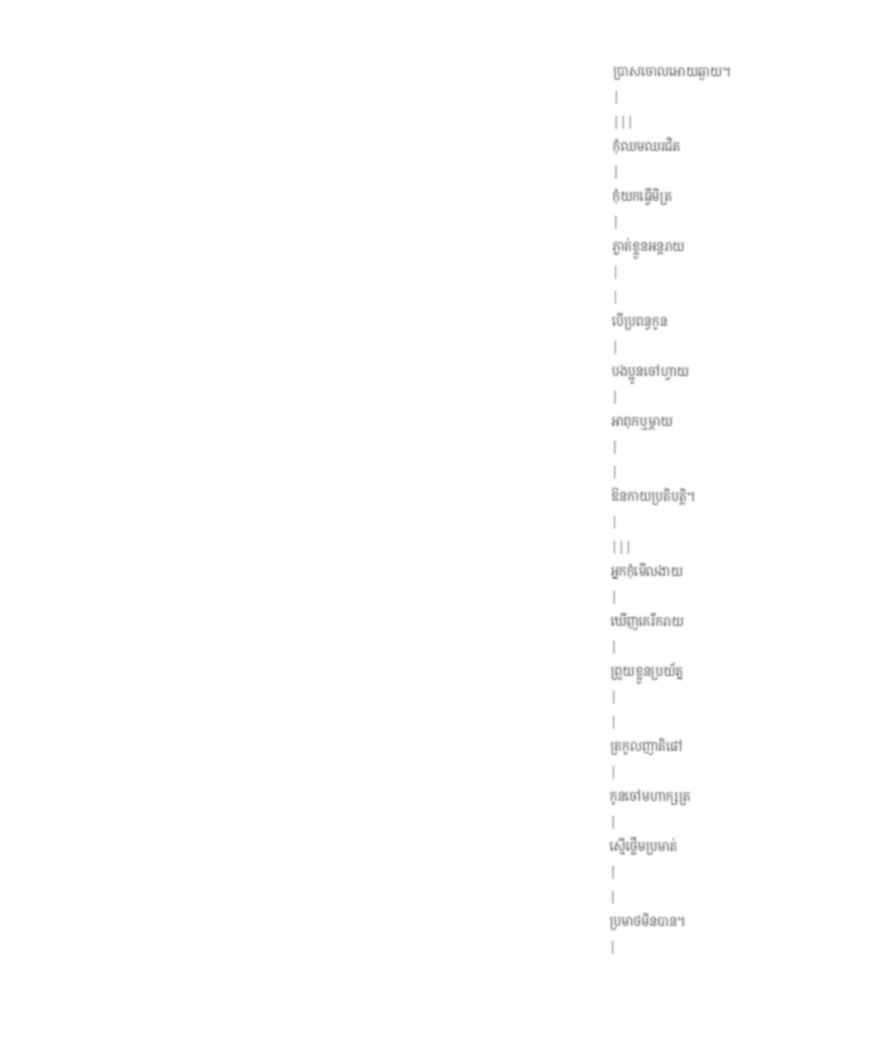ប្រាសចោលអោយឆ្ងាយ។
|
|||
កុំឈមឈរជិត
|
កុំយកធ្វើមិត្រ
|
ភ្លាត់ខ្លួនអន្ដរាយ
|
|
បើប្រពន្ធកូន
|
បងប្អូនចៅហ្វាយ
|
អាពុកឬម្ដាយ
|
|
ឱនកាយប្រតិបត្ដិ។
|
|||
អ្នកកុំមើលងាយ
|
ឃើញគេរីករាយ
|
ព្រួយខ្លួនប្រយ័ត្ន
|
|
ត្រកូលញាតិផៅ
|
កូនចៅមហាក្សត្រ
|
ស្មើថ្លើមប្រមាត់
|
|
ប្រមាថមិនបាន។
|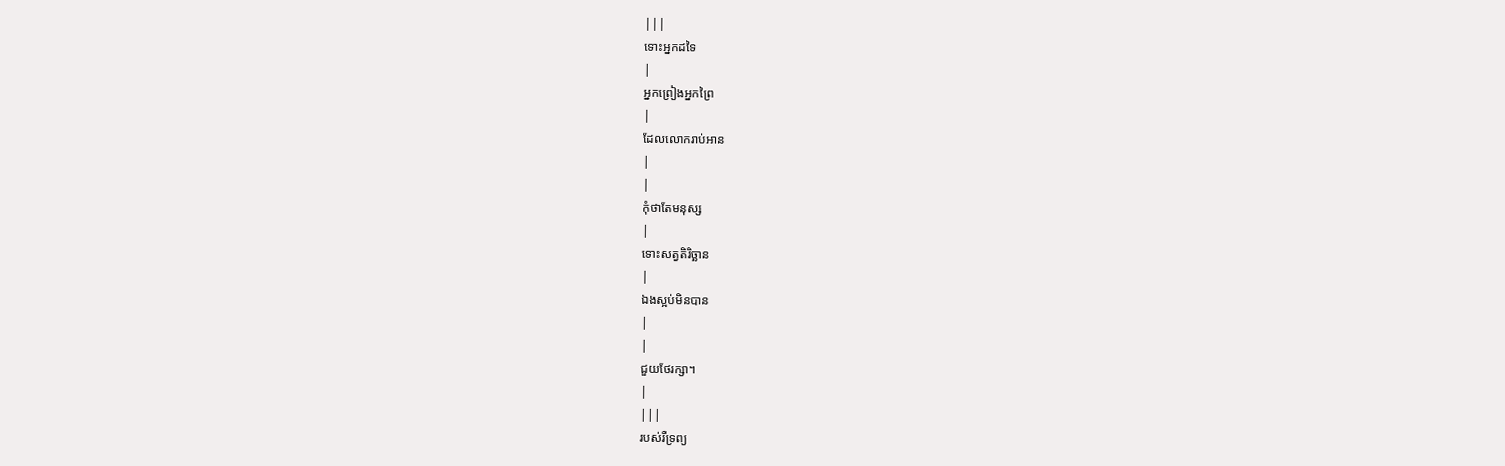|||
ទោះអ្នកដទៃ
|
អ្នកព្រៀងអ្នកព្រៃ
|
ដែលលោករាប់អាន
|
|
កុំថាតែមនុស្ស
|
ទោះសត្វតិរិច្ឆាន
|
ឯងស្អប់មិនបាន
|
|
ជួយថែរក្សា។
|
|||
របស់រឺទ្រព្យ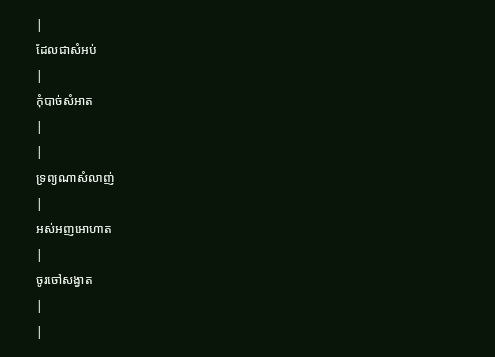|
ដែលជាសំអប់
|
កុំបាច់សំអាត
|
|
ទ្រព្យណាសំលាញ់
|
អស់អញអោហាត
|
ចូរចៅសង្វាត
|
|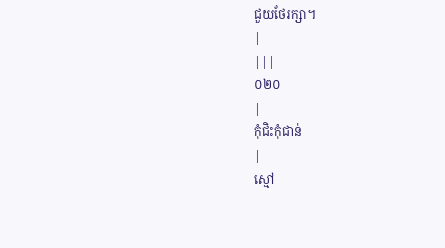ជួយថែរក្សា។
|
|||
០២០
|
កុំជិះកុំជាន់
|
ស្មៅ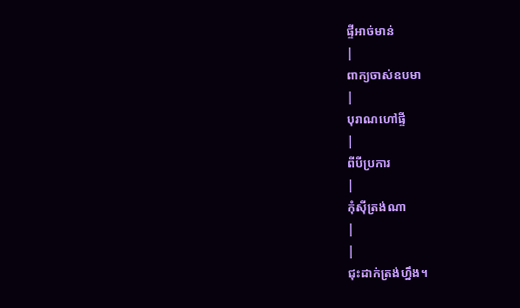ផ្ទីអាច់មាន់
|
ពាក្យចាស់ឧបមា
|
បុរាណហៅផ្ទី
|
ពីបីប្រការ
|
កុំស៊ីត្រង់ណា
|
|
ជុះដាក់ត្រង់ហ្នឹង។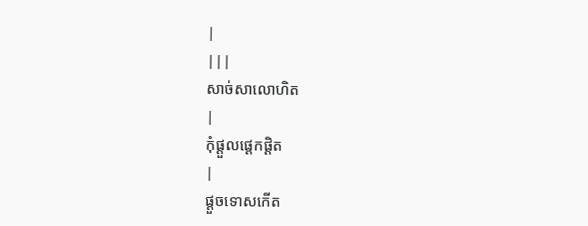|
|||
សាច់សាលោហិត
|
កុំផ្ដួលផ្ដេកផ្ដិត
|
ផ្ដួចទោសកើត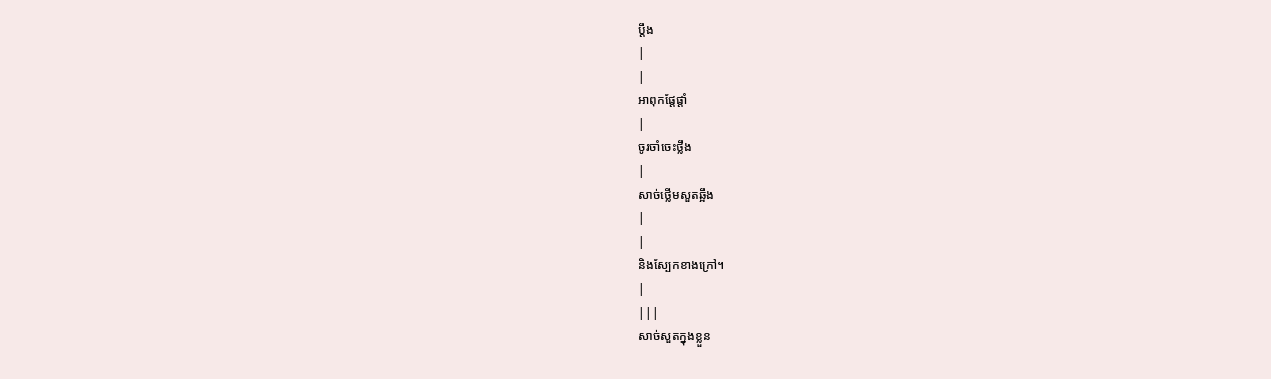ប្ដឹង
|
|
អាពុកផ្ដែផ្ដាំ
|
ចូរចាំចេះថ្លឹង
|
សាច់ថ្លើមសួតឆ្អឹង
|
|
និងស្បែកខាងក្រៅ។
|
|||
សាច់សួតក្នុងខ្លួន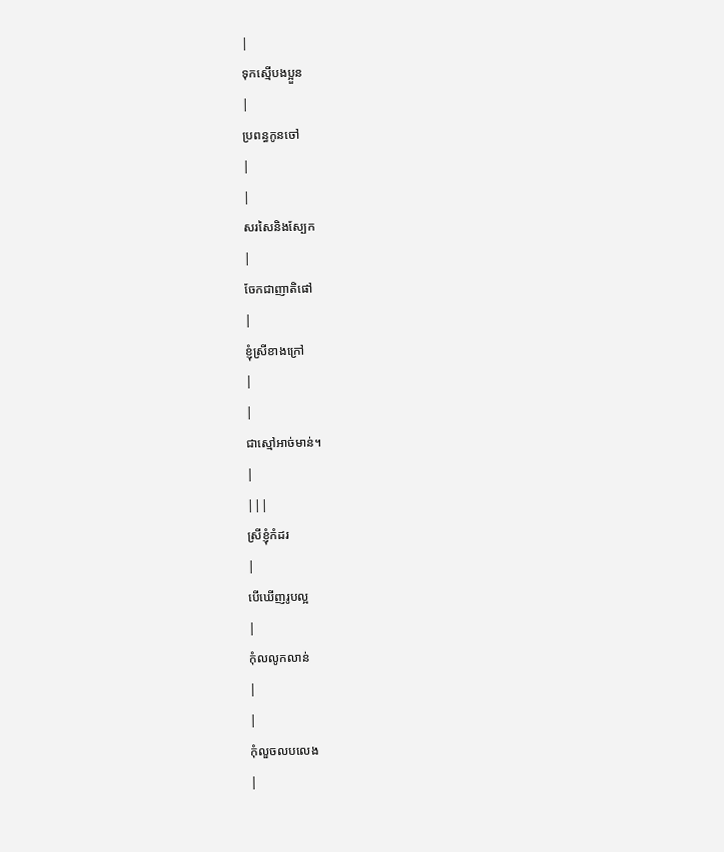|
ទុកស្មើបងប្អួន
|
ប្រពន្ធកូនចៅ
|
|
សរសៃនិងស្បែក
|
ចែកជាញាតិផៅ
|
ខ្ញុំស្រីខាងក្រៅ
|
|
ជាស្មៅអាច់មាន់។
|
|||
ស្រីខ្ញុំកំដរ
|
បើឃើញរូបល្អ
|
កុំលលូកលាន់
|
|
កុំលួចលបលេង
|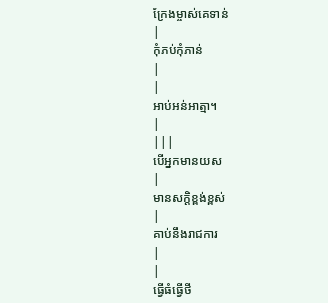ក្រែងម្ចាស់គេទាន់
|
កុំភប់កុំភាន់
|
|
អាប់អន់អាត្មា។
|
|||
បើអ្នកមានយស
|
មានសក្ដិខ្ពង់ខ្ពស់
|
គាប់នឹងរាជការ
|
|
ធ្វើធំធ្វើថី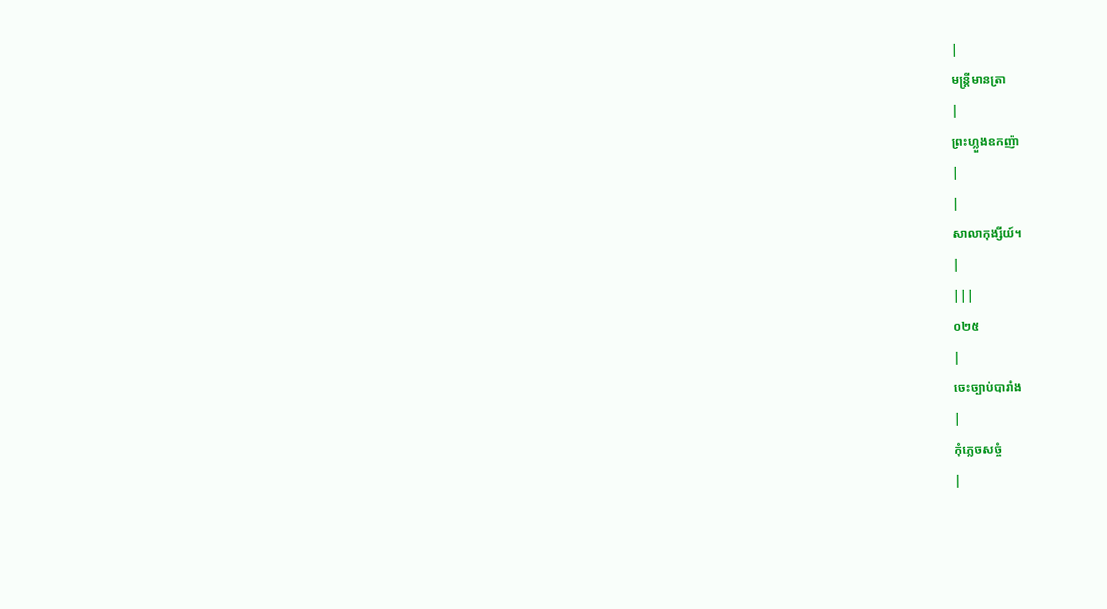|
មន្រ្ដីមានត្រា
|
ព្រះហ្លួងឧកញ៉ា
|
|
សាលាកុង្សីយ៍។
|
|||
០២៥
|
ចេះច្បាប់បារាំង
|
កុំភ្លេចសច្ចំ
|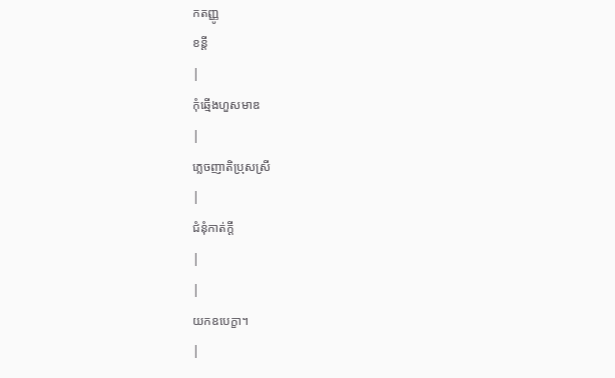កតញ្ញូ
ខន្ដី
|
កុំឆ្មើងហួសមាឌ
|
ភ្លេចញាតិប្រុសស្រី
|
ជំនុំកាត់ក្ដី
|
|
យកឧបេក្ខា។
|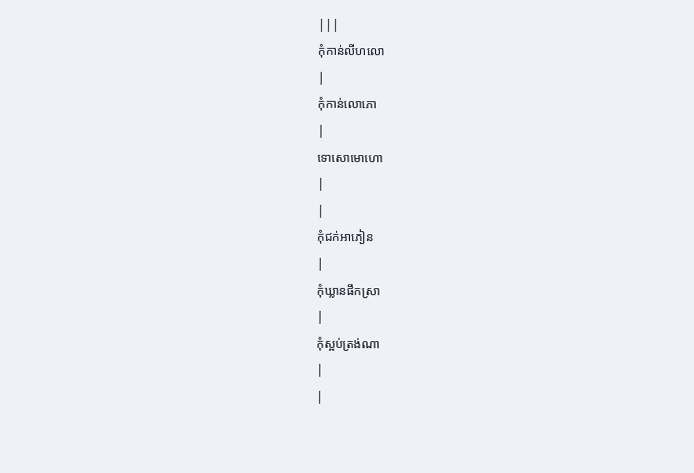|||
កុំកាន់លីហលោ
|
កុំកាន់លោភោ
|
ទោសោមោហោ
|
|
កុំជក់អាភៀន
|
កុំឃ្លានផឹកស្រា
|
កុំស្អប់ត្រង់ណា
|
|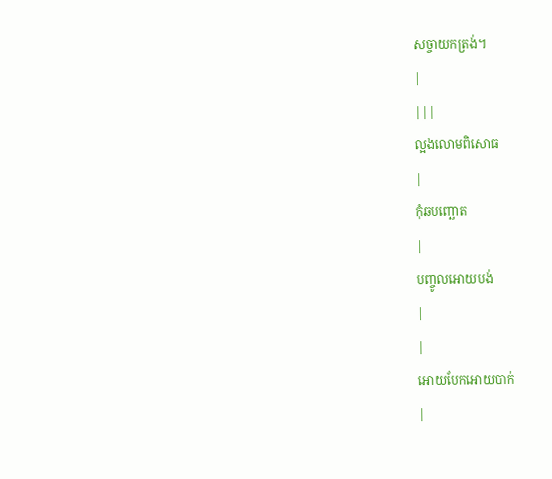សច្ចាយកត្រង់។
|
|||
ល្អងលោមពិសោធ
|
កុំឆបញ្ឆោត
|
បញ្ចូលអោយបង់
|
|
អោយបែកអោយបាក់
|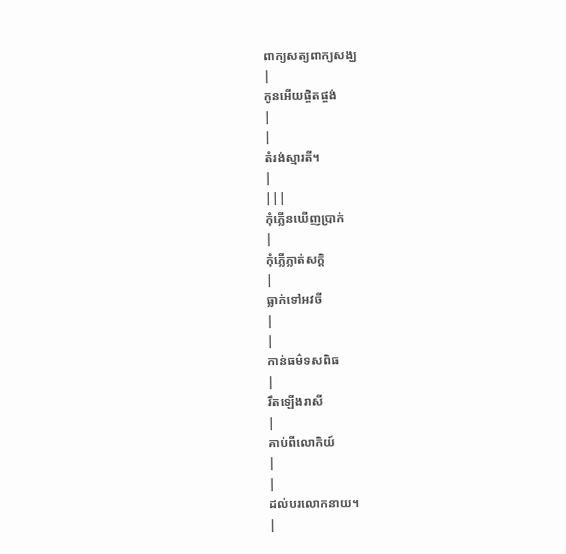ពាក្យសត្យពាក្យសង្ឃ
|
កូនអើយផ្ចិតផ្ចង់
|
|
តំរង់ស្មារតី។
|
|||
កុំភ្លើនឃើញប្រាក់
|
កុំភ្លើភ្លាត់សក្ដិ
|
ធ្លាក់ទៅអវចី
|
|
កាន់ធម៌ទសពិធ
|
រឹតឡើងរាសី
|
គាប់ពីលោកិយ៍
|
|
ដល់បរលោកនាយ។
|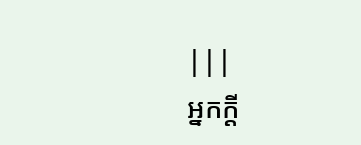|||
អ្នកក្ដី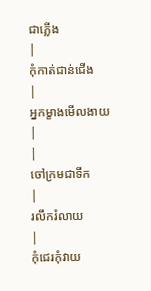ជាភ្លើង
|
កុំកាត់ជាន់ជើង
|
អ្នកម្ខាងមើលងាយ
|
|
ចៅក្រមជាទឹក
|
រលឹករំលាយ
|
កុំជេរកុំវាយ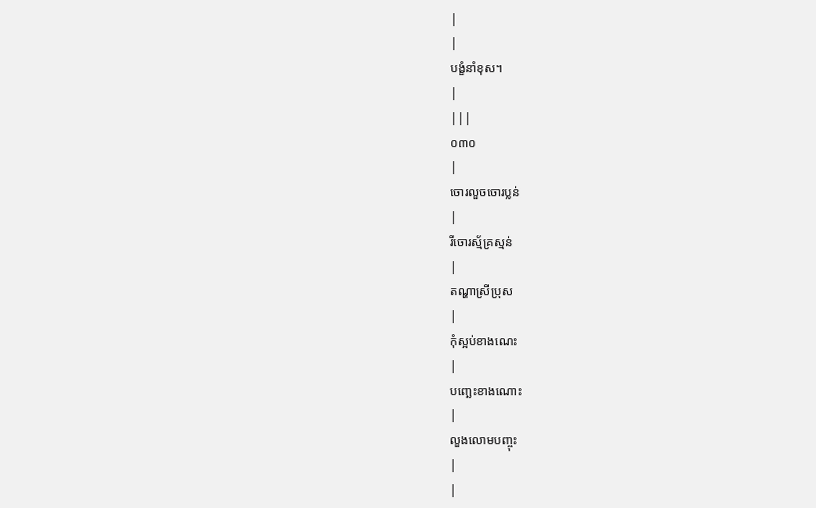|
|
បង្ខំនាំខុស។
|
|||
០៣០
|
ចោរលួចចោរប្លន់
|
រីចោរស្ម័គ្រស្មន់
|
តណ្ហាស្រីប្រុស
|
កុំស្អប់ខាងណេះ
|
បញ្ឆេះខាងណោះ
|
លួងលោមបញ្ចុះ
|
|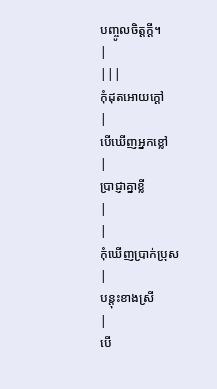បញ្ចូលចិត្ដក្ដី។
|
|||
កុំដុតអោយក្ដៅ
|
បើឃើញអ្នកខ្លៅ
|
ប្រាជ្ញាគ្នាខ្លី
|
|
កុំឃើញប្រាក់ប្រុស
|
បន្ដុះខាងស្រី
|
បើ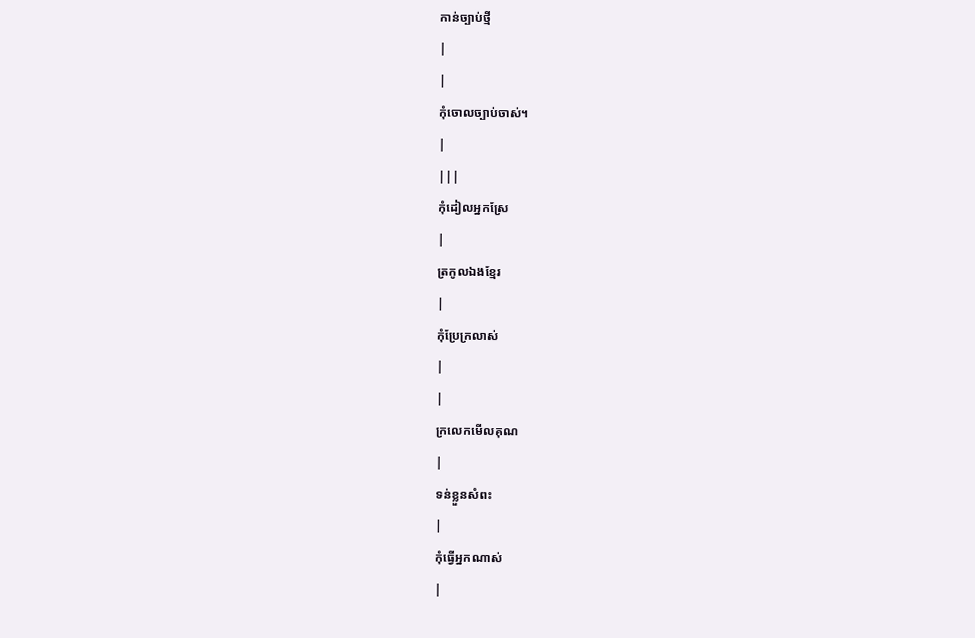កាន់ច្បាប់ថ្មី
|
|
កុំចោលច្បាប់ចាស់។
|
|||
កុំដៀលអ្នកស្រែ
|
ត្រកូលឯងខ្មែរ
|
កុំប្រែក្រលាស់
|
|
ក្រលេកមើលគុណ
|
ទន់ខ្លួនសំពះ
|
កុំធ្វើអ្នកណាស់
|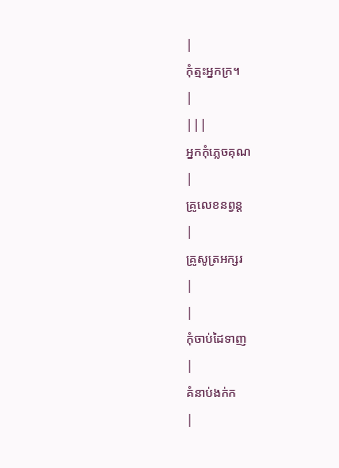|
កុំត្មះអ្នកក្រ។
|
|||
អ្នកកុំភ្លេចគុណ
|
គ្រូលេខនព្វន្ដ
|
គ្រូសូត្រអក្សរ
|
|
កុំចាប់ដៃទាញ
|
គំនាប់ងក់ក
|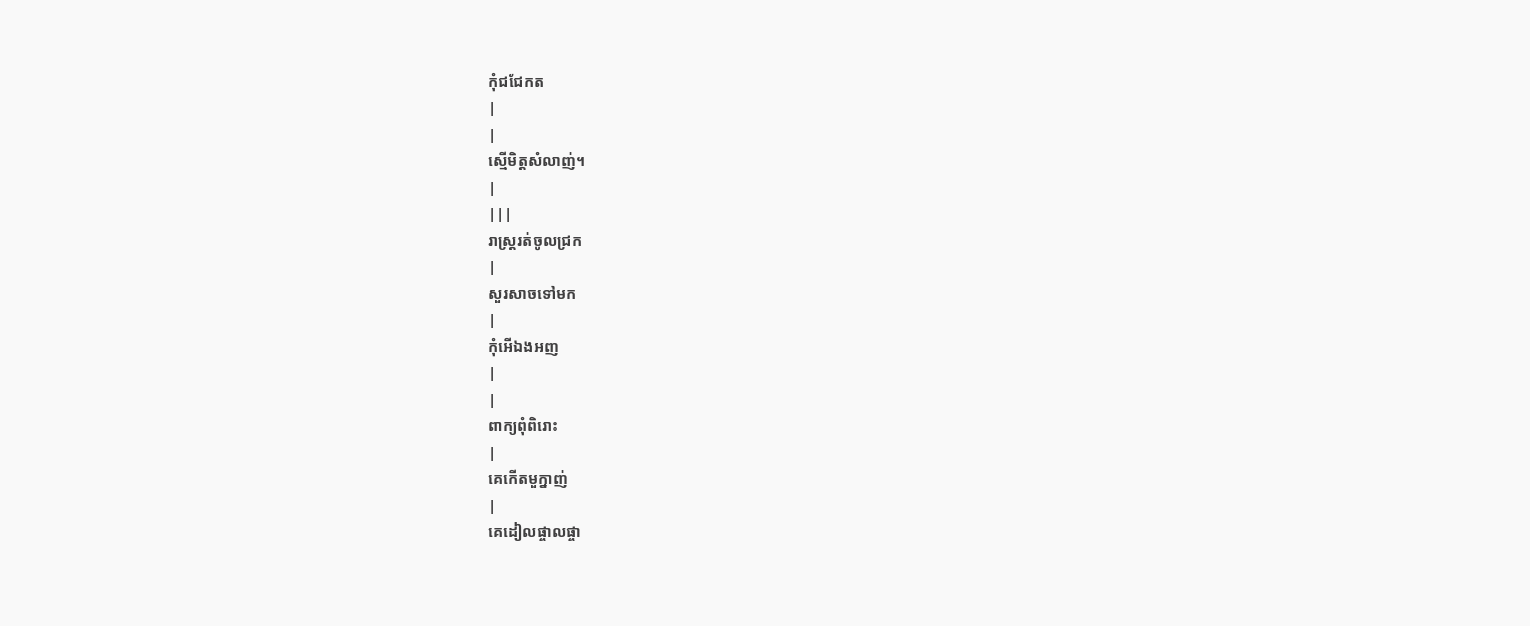កុំជជែកត
|
|
ស្មើមិត្ដសំលាញ់។
|
|||
រាស្រ្ដរត់ចូលជ្រក
|
សួរសាចទៅមក
|
កុំអើឯងអញ
|
|
ពាក្យពុំពិរោះ
|
គេកើតមួក្នាញ់
|
គេដៀលផ្ចាលផ្ចា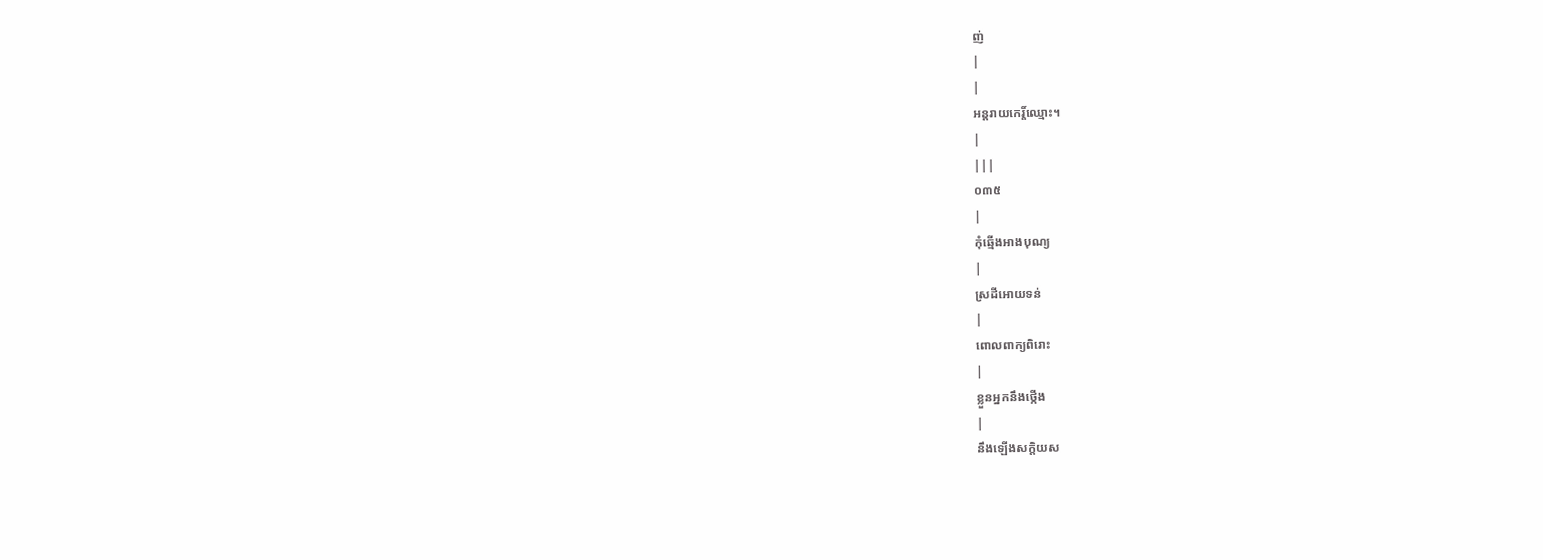ញ់
|
|
អន្ដរាយកេរ្ដិ៍ឈ្មោះ។
|
|||
០៣៥
|
កុំឆ្មើងអាងបុណ្យ
|
ស្រដីអោយទន់
|
ពោលពាក្យពិរោះ
|
ខ្លួនអ្នកនឹងថ្កើង
|
នឹងឡើងសក្ដិយស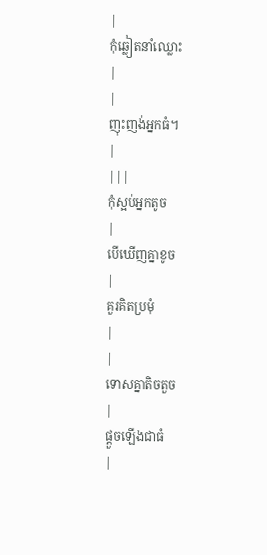|
កុំឆ្លៀតនាំឈ្លោះ
|
|
ញុះញង់អ្នកធំ។
|
|||
កុំស្អប់អ្នកតូច
|
បើឃើញគ្នាខូច
|
គួរគិតប្រមុំ
|
|
ទោសគ្នាតិចតួច
|
ផ្ដួចឡើងជាធំ
|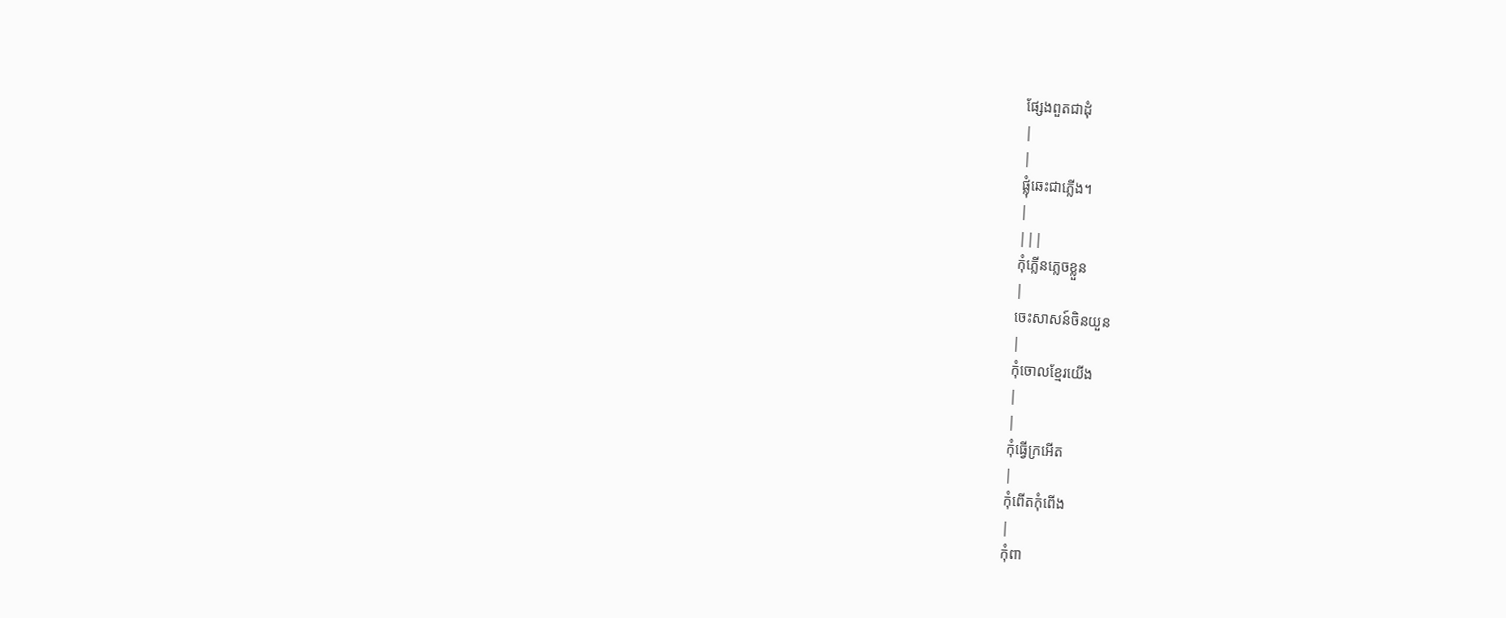ផ្សែងពួតជាដុំ
|
|
ផ្លុំឆេះជាភ្លើង។
|
|||
កុំភ្លើនភ្លេចខ្លួន
|
ចេះសាសន៍ចិនយួន
|
កុំចោលខ្មែរយើង
|
|
កុំធ្វើក្រអើត
|
កុំពើតកុំពើង
|
កុំពា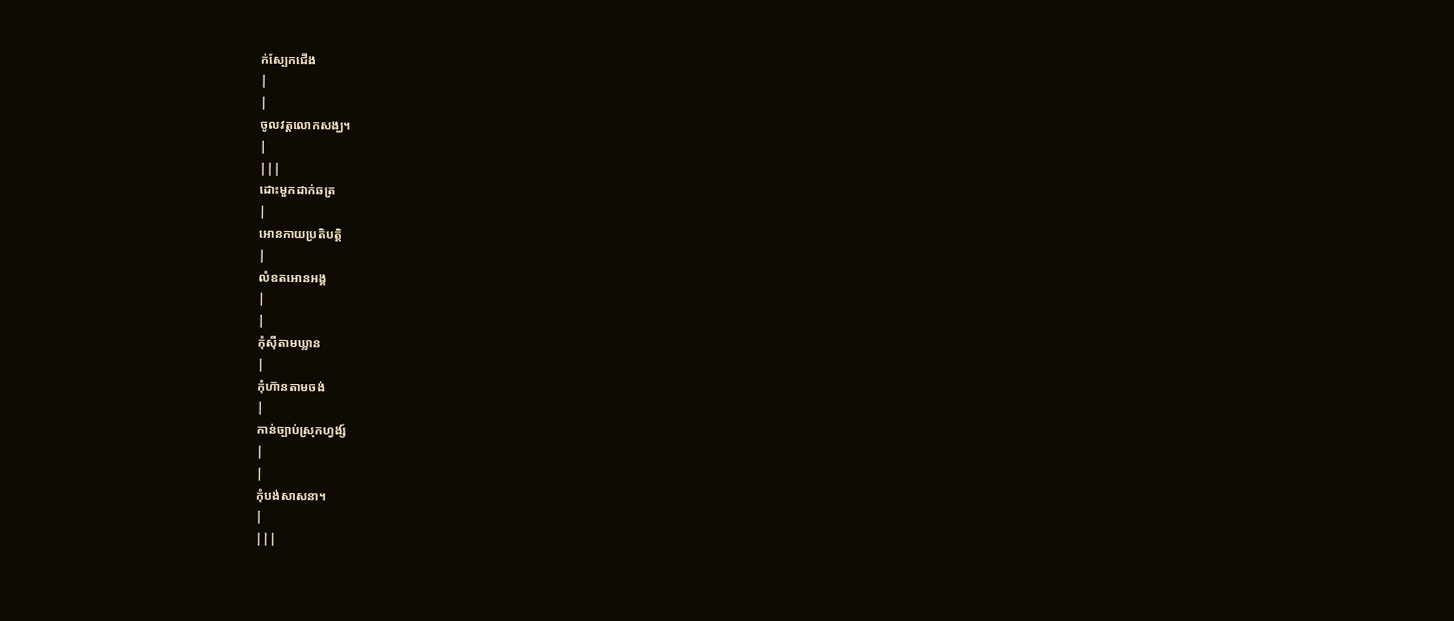ក់ស្បែកជើង
|
|
ចូលវត្ដលោកសង្ឃ។
|
|||
ដោះមួកដាក់ឆត្រ
|
អោនកាយប្រតិបត្ដិ
|
លំឧតអោនអង្គ
|
|
កុំស៊ីតាមឃ្លាន
|
កុំហ៊ានតាមចង់
|
កាន់ច្បាប់ស្រុកហ្វង្ស៍
|
|
កុំបង់សាសនា។
|
|||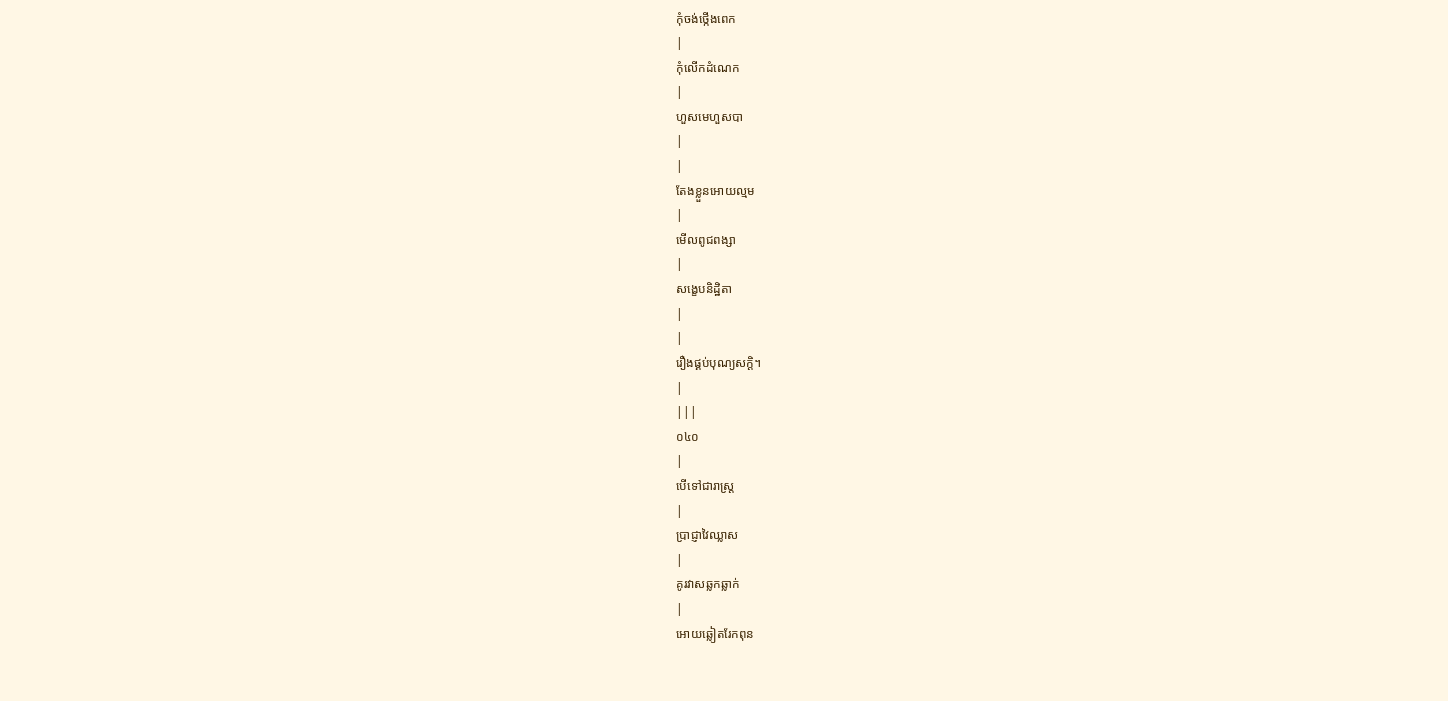កុំចង់ថ្កើងពេក
|
កុំលើកដំណេក
|
ហួសមេហួសបា
|
|
តែងខ្លួនអោយល្មម
|
មើលពូជពង្សា
|
សង្ខេបនិដ្ឋិតា
|
|
រឿងផ្គប់បុណ្យសក្ដិ។
|
|||
០៤០
|
បើទៅជារាស្រ្ដ
|
ប្រាជ្ញាវៃឈ្លាស
|
គូរវាសឆ្លកឆ្លាក់
|
អោយឆ្លៀតរែកពុន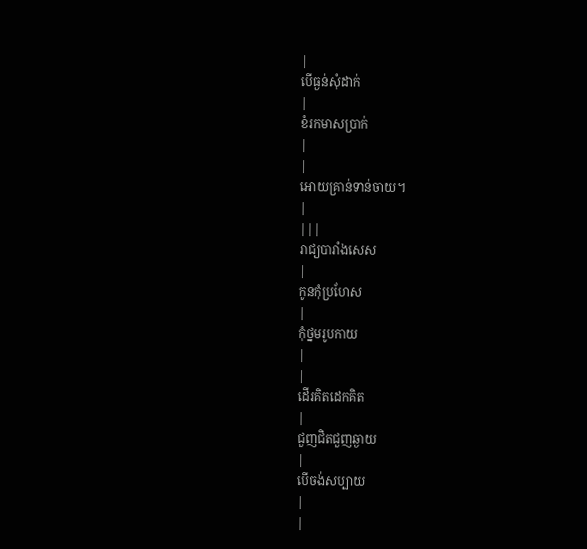|
បើធ្ងន់សុំដាក់
|
ខំរកមាសប្រាក់
|
|
អោយគ្រាន់ទាន់ចាយ។
|
|||
រាជ្យបារាំងសេស
|
កូនកុំប្រហែស
|
កុំថ្នមរូបកាយ
|
|
ដើរគិតដេកគិត
|
ជួញជិតជួញឆ្ងាយ
|
បើចង់សប្បាយ
|
|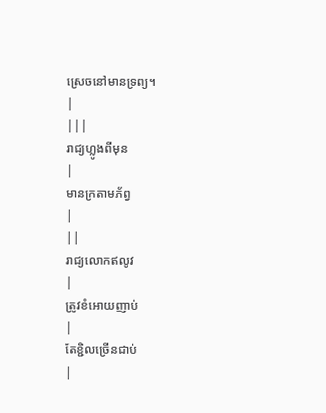ស្រេចនៅមានទ្រព្យ។
|
|||
រាជ្យហ្លូងពីមុន
|
មានក្រតាមភ័ព្វ
|
||
រាជ្យលោកឥលូវ
|
ត្រូវខំអោយញាប់
|
តែខ្ជិលច្រើនជាប់
|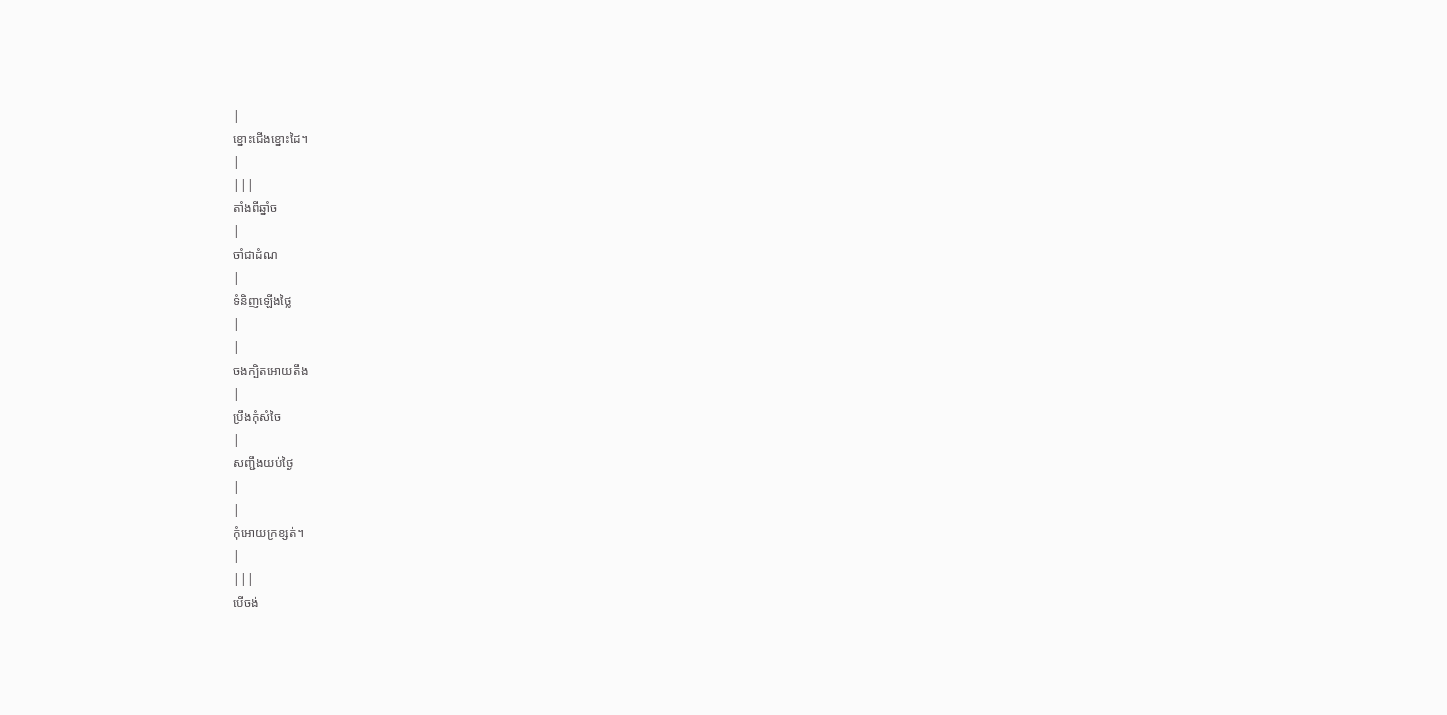|
ខ្នោះជើងខ្នោះដៃ។
|
|||
តាំងពីឆ្នាំច
|
ចាំជាដំណ
|
ទំនិញឡើងថ្លៃ
|
|
ចងក្បិតអោយតឹង
|
ប្រឹងកុំសំចៃ
|
សញ្ជឹងយប់ថ្ងៃ
|
|
កុំអោយក្រខ្សត់។
|
|||
បើចង់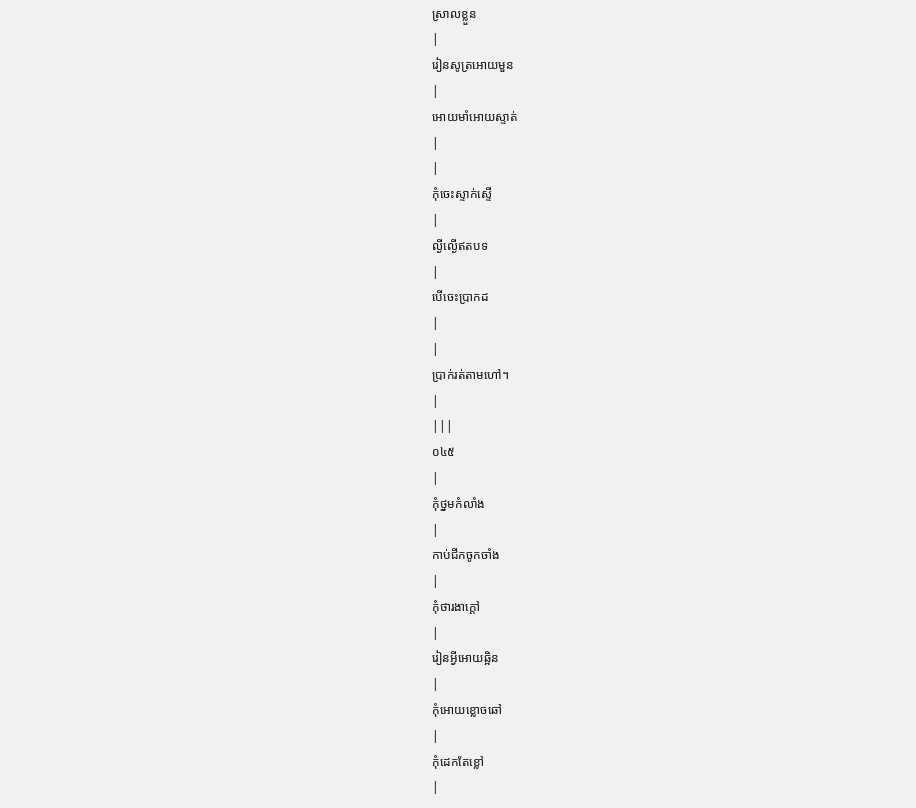ស្រាលខ្លួន
|
រៀនសូត្រអោយមួន
|
អោយមាំអោយស្ទាត់
|
|
កុំចេះស្ទាក់ស្ទើ
|
ល្ងីល្ងើឥតបទ
|
បើចេះប្រាកដ
|
|
ប្រាក់រត់តាមហៅ។
|
|||
០៤៥
|
កុំថ្នមកំលាំង
|
កាប់ជីកចូកចាំង
|
កុំថារងាក្ដៅ
|
រៀនអ្វីអោយឆ្អិន
|
កុំអោយខ្លោចឆៅ
|
កុំដេកតែខ្លៅ
|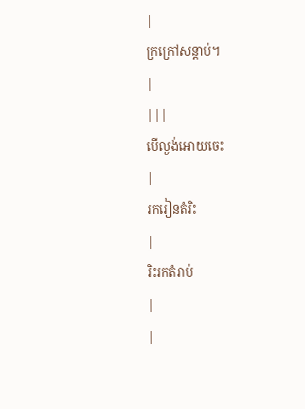|
ក្រក្រៅសន្ដាប់។
|
|||
បើល្ងង់អោយចេះ
|
រករៀនតំរិះ
|
រិះរកតំរាប់
|
|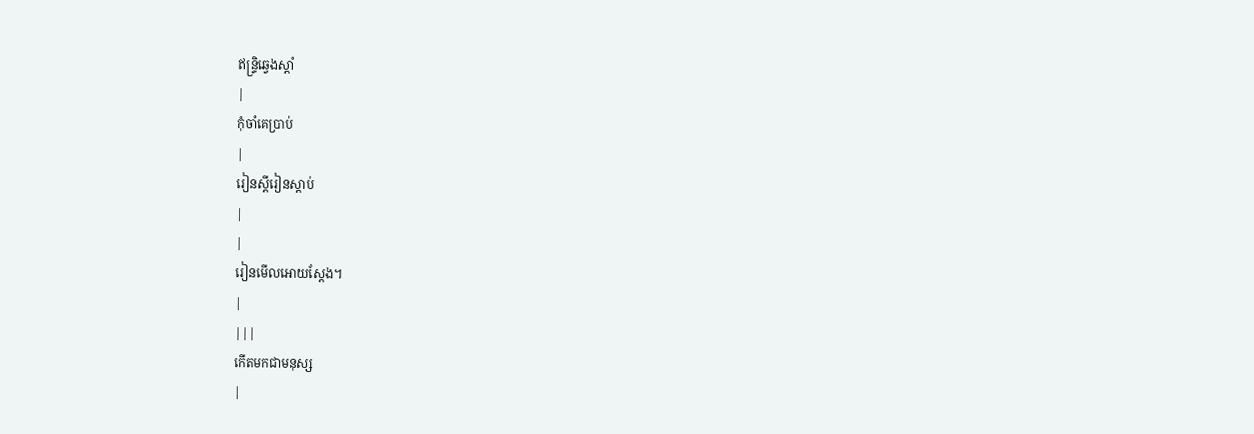ឥន្រ្ទិឆ្វេងស្ដាំ
|
កុំចាំគេប្រាប់
|
រៀនស្ដីរៀនស្ដាប់
|
|
រៀនមើលអោយស្ដែង។
|
|||
កើតមកជាមនុស្ស
|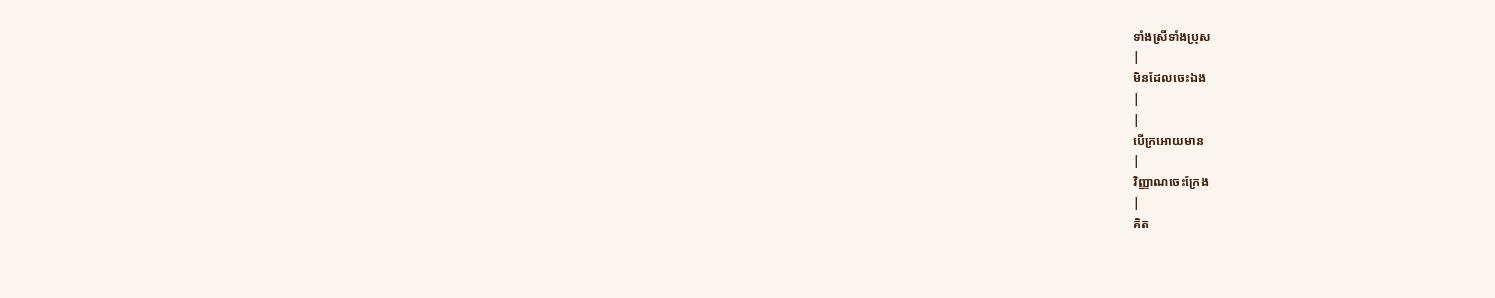ទាំងស្រីទាំងប្រុស
|
មិនដែលចេះឯង
|
|
បើក្រអោយមាន
|
វិញ្ញាណចេះក្រែង
|
គិត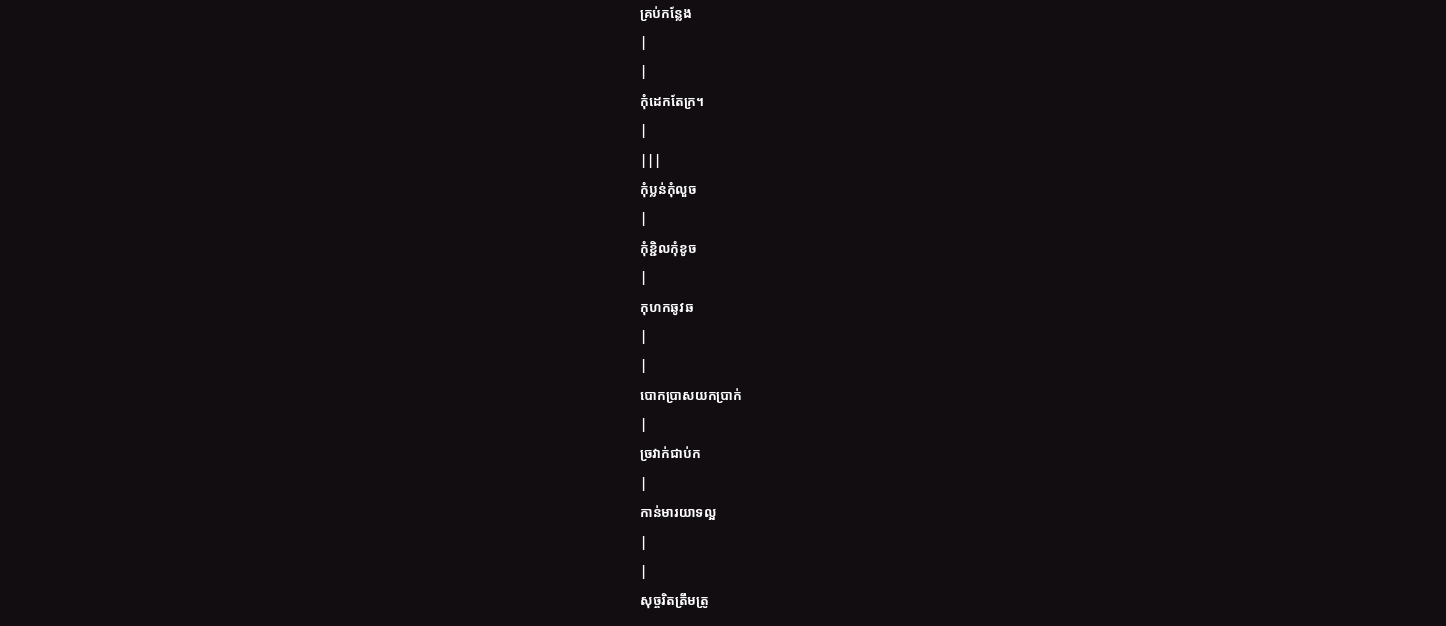គ្រប់កន្លែង
|
|
កុំដេកតែក្រ។
|
|||
កុំប្លន់កុំលួច
|
កុំខ្ជិលកុំខូច
|
កុហកឆូវឆ
|
|
បោកប្រាសយកប្រាក់
|
ច្រវាក់ជាប់ក
|
កាន់មារយាទល្អ
|
|
សុច្ចរិតត្រឹមត្រូ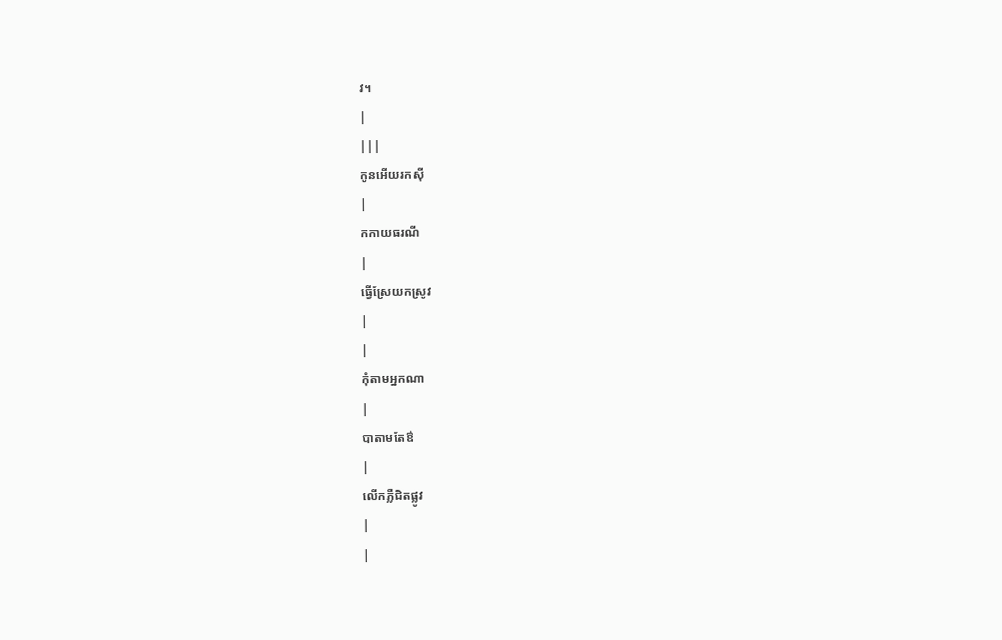វ។
|
|||
កូនអើយរកស៊ី
|
កកាយធរណី
|
ធ្វើស្រែយកស្រូវ
|
|
កុំតាមអ្នកណា
|
បាតាមតែឳ
|
លើកភ្លឺជិតផ្លូវ
|
|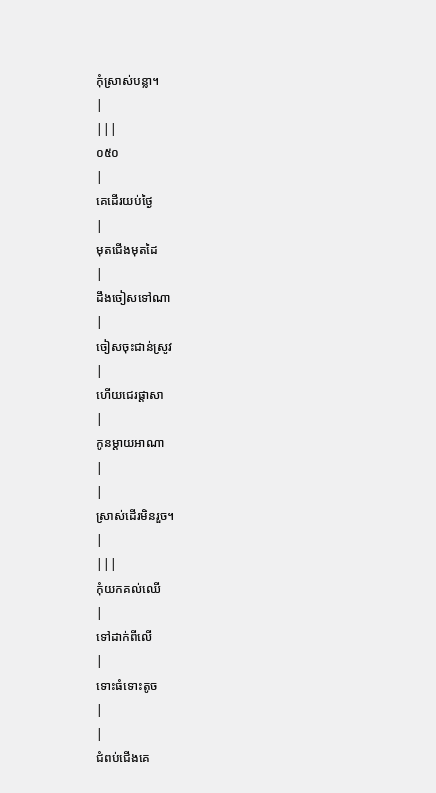កុំស្រាស់បន្លា។
|
|||
០៥០
|
គេដើរយប់ថ្ងៃ
|
មុតជើងមុតដៃ
|
ដឹងចៀសទៅណា
|
ចៀសចុះជាន់ស្រូវ
|
ហើយជេរផ្ដាសា
|
កូនម្ដាយអាណា
|
|
ស្រាស់ដើរមិនរួច។
|
|||
កុំយកគល់ឈើ
|
ទៅដាក់ពីលើ
|
ទោះធំទោះតូច
|
|
ជំពប់ជើងគេ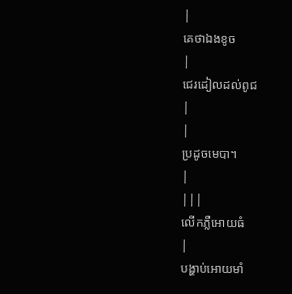|
គេថាឯងខូច
|
ជេរដៀលដល់ពូជ
|
|
ប្រដូចមេបា។
|
|||
លើកភ្លឺអោយធំ
|
បង្ហាប់អោយមាំ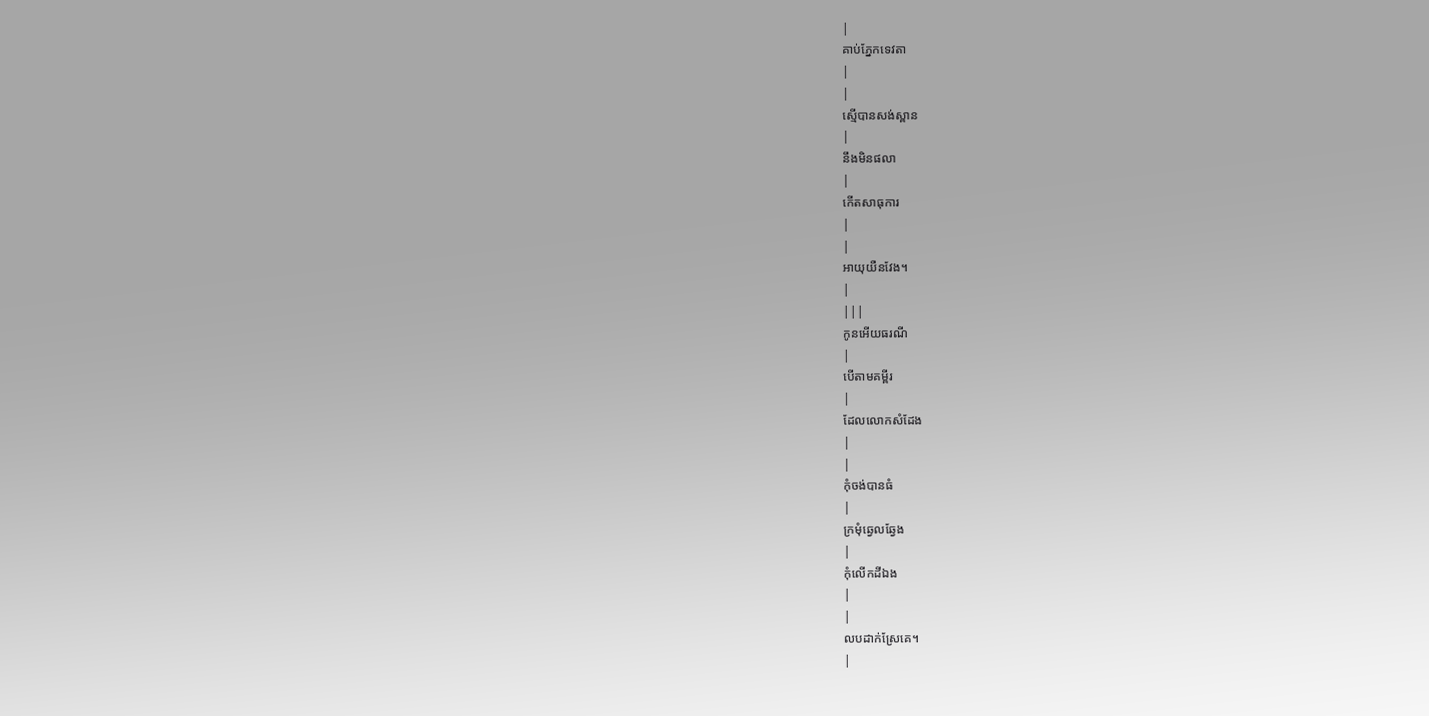|
គាប់ភ្នែកទេវតា
|
|
ស្មើបានសង់ស្ពាន
|
នឹងមិនផលា
|
កើតសាធុការ
|
|
អាយុយឺនវែង។
|
|||
កូនអើយធរណី
|
បើតាមគម្ពីរ
|
ដែលលោកសំដែង
|
|
កុំចង់បានធំ
|
ក្រមុំឆ្វេលឆ្វែង
|
កុំលើកដីឯង
|
|
លបដាក់ស្រែគេ។
|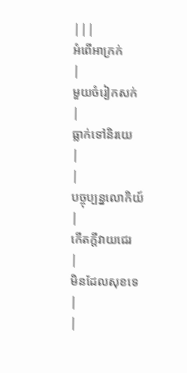|||
អំពើអាក្រក់
|
មួយចំរៀកសក់
|
ធ្លាក់ទៅនិរយេ
|
|
បច្ចុប្បន្នលោកិយ៍
|
កើតក្ដីវាយជេរ
|
មិនដែលសុខទេ
|
|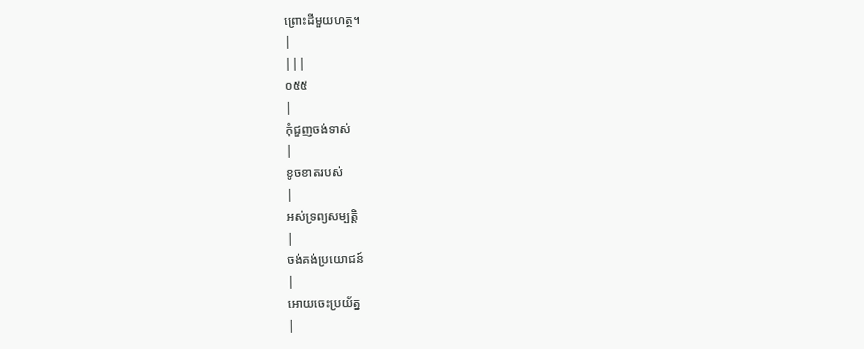ព្រោះដីមួយហត្ថ។
|
|||
០៥៥
|
កុំជួញចង់ទាស់
|
ខូចខាតរបស់
|
អស់ទ្រព្យសម្បត្ដិ
|
ចង់គង់ប្រយោជន៍
|
អោយចេះប្រយ័ត្ន
|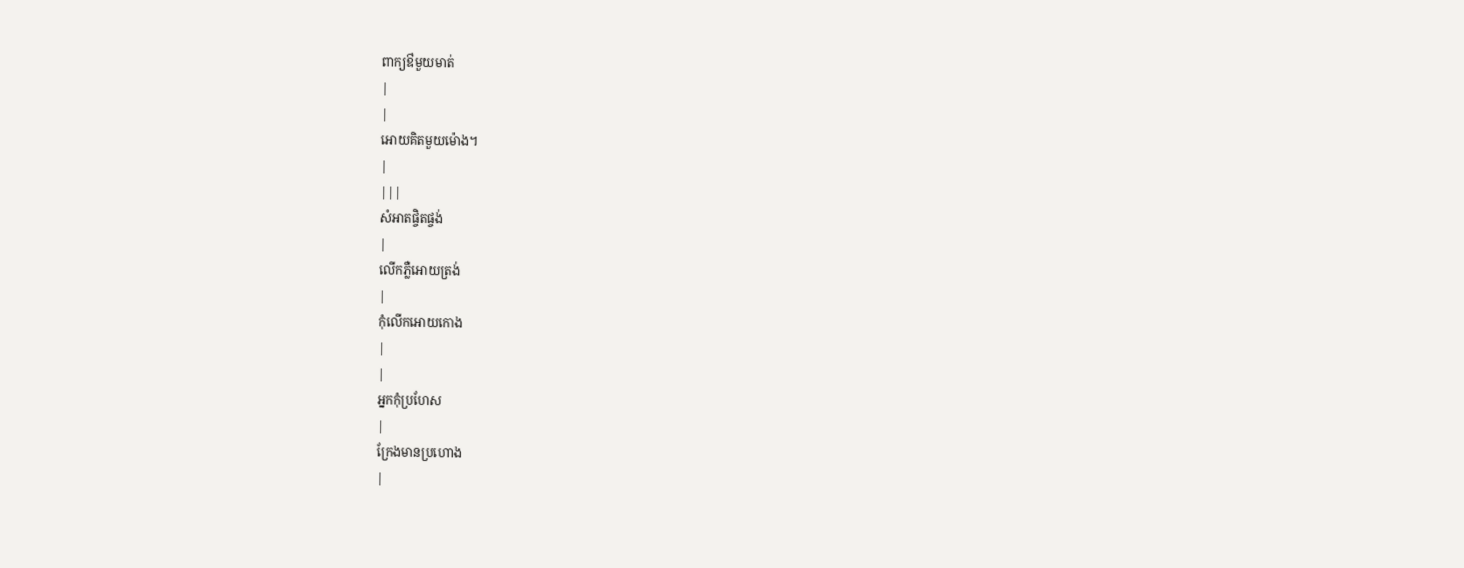ពាក្យឳមួយមាត់
|
|
អោយគិតមួយម៉ោង។
|
|||
សំអាតផ្ចិតផ្ចង់
|
លើកភ្លឺអោយត្រង់
|
កុំលើកអោយកោង
|
|
អ្នកកុំប្រហែស
|
ក្រែងមានប្រហោង
|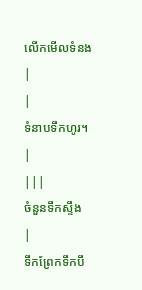លើកមើលទំនង
|
|
ទំនាបទឹកហូរ។
|
|||
ចំនួនទឹកស្ទឹង
|
ទឹកព្រែកទឹកបឹ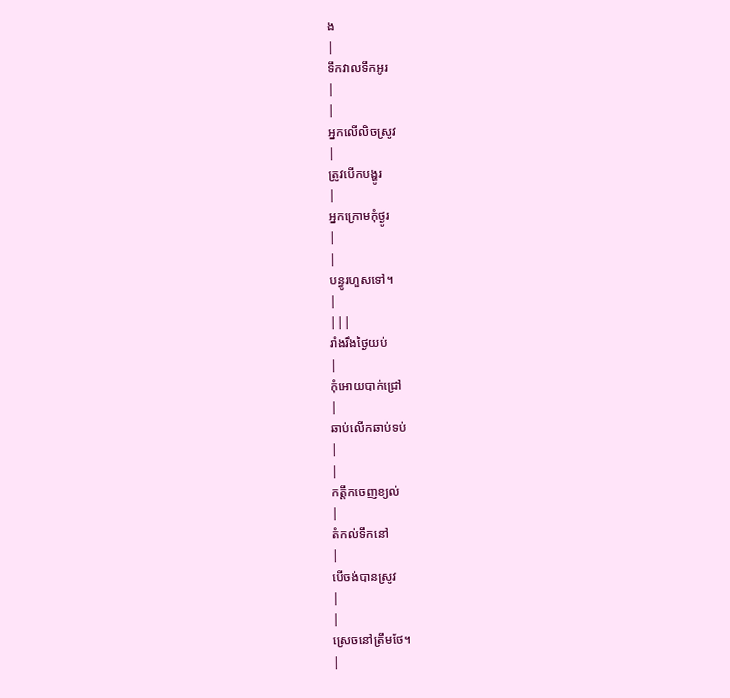ង
|
ទឹកវាលទឹកអូរ
|
|
អ្នកលើលិចស្រូវ
|
ត្រូវបើកបង្ហូរ
|
អ្នកក្រោមកុំថ្ងូរ
|
|
បន្ធូរហួសទៅ។
|
|||
រាំងរឹងថ្ងៃយប់
|
កុំអោយបាក់ជ្រៅ
|
ឆាប់លើកឆាប់ទប់
|
|
កត្ដឹកចេញខ្យល់
|
តំកល់ទឹកនៅ
|
បើចង់បានស្រូវ
|
|
ស្រេចនៅត្រឹមថែ។
|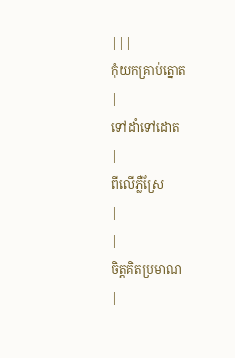|||
កុំយកគ្រាប់ត្នោត
|
ទៅដាំទៅដោត
|
ពីលើភ្លឺស្រែ
|
|
ចិត្ដគិតប្រមាណ
|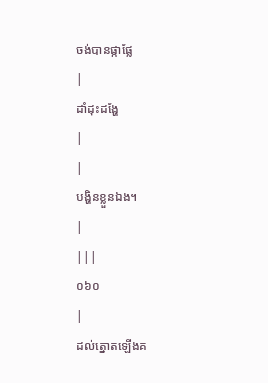ចង់បានផ្កាផ្លែ
|
ដាំដុះដង្ហែ
|
|
បង្ហិនខ្លួនឯង។
|
|||
០៦០
|
ដល់ត្នោតឡើងគ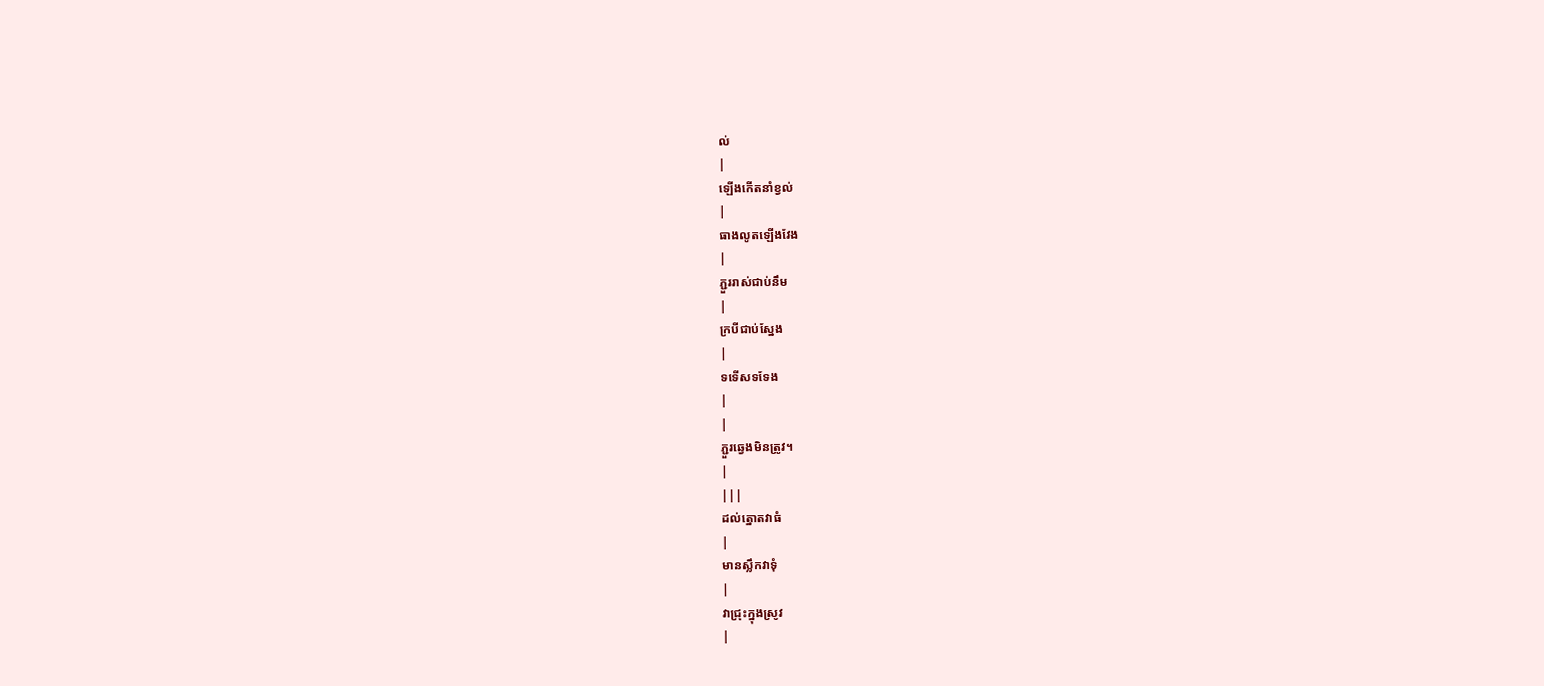ល់
|
ឡើងកើតនាំខ្វល់
|
ធាងលូតឡើងវែង
|
ភ្ជួររាស់ជាប់នឹម
|
ក្របីជាប់ស្នែង
|
ទទើសទទែង
|
|
ភ្ជួរឆ្វេងមិនត្រូវ។
|
|||
ដល់ត្នោតវាធំ
|
មានស្លឹកវាទុំ
|
វាជ្រុះក្នុងស្រូវ
|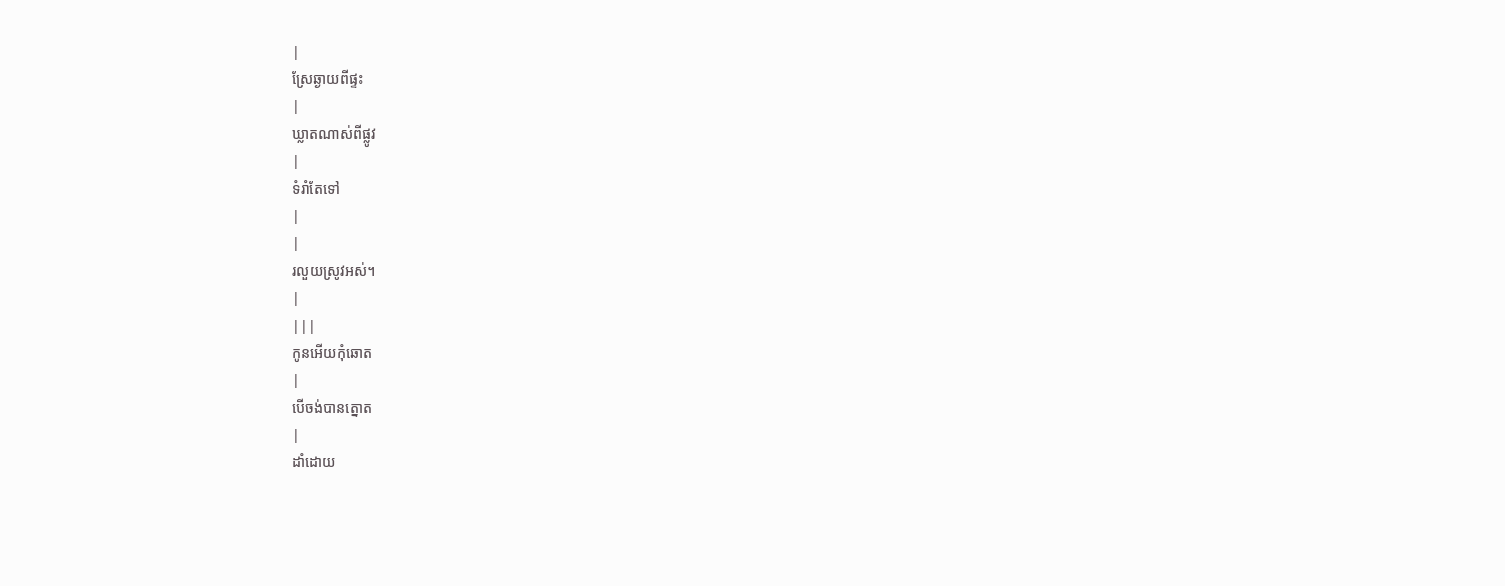|
ស្រែឆ្ងាយពីផ្ទះ
|
ឃ្លាតណាស់ពីផ្លូវ
|
ទំរាំតែទៅ
|
|
រលួយស្រូវអស់។
|
|||
កូនអើយកុំឆោត
|
បើចង់បានត្នោត
|
ដាំដោយ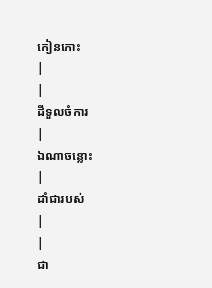កៀនកោះ
|
|
ដីទួលចំការ
|
ឯណាចន្លោះ
|
ដាំជារបស់
|
|
ជា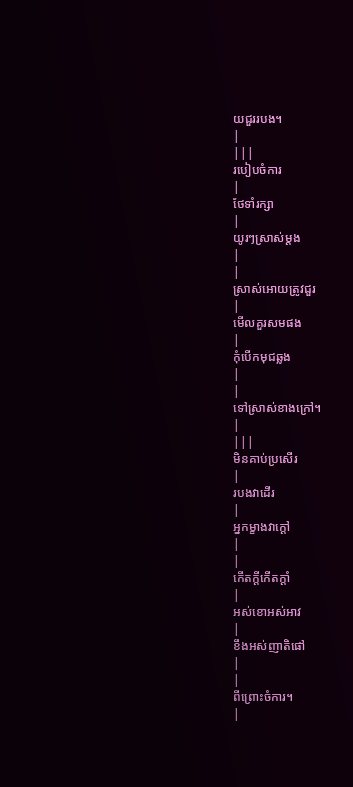យជួររបង។
|
|||
របៀបចំការ
|
ថែទាំរក្សា
|
យូរៗស្រាស់ម្ដង
|
|
ស្រាស់អោយត្រូវជួរ
|
មើលគួរសមផង
|
កុំបើកមុជឆ្លង
|
|
ទៅស្រាស់ខាងក្រៅ។
|
|||
មិនគាប់ប្រសើរ
|
របងវាដើរ
|
អ្នកម្ខាងវាក្ដៅ
|
|
កើតក្ដីកើតក្ដាំ
|
អស់ខោអស់អាវ
|
ខឹងអស់ញាតិផៅ
|
|
ពីព្រោះចំការ។
|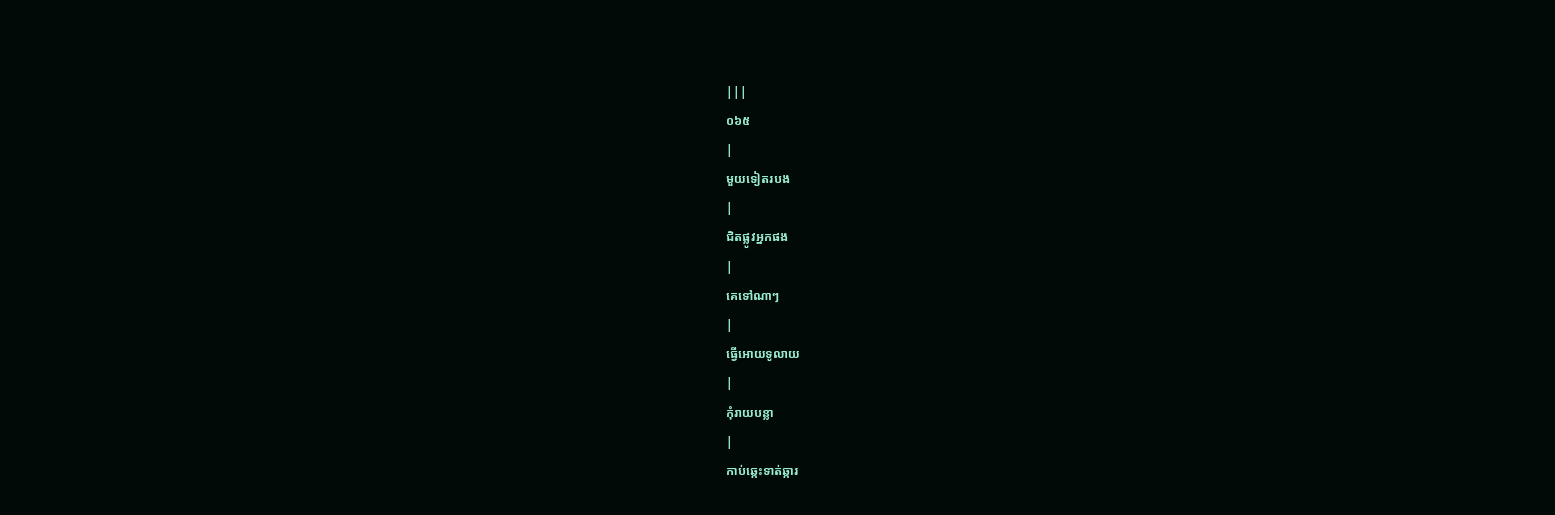|||
០៦៥
|
មួយទៀតរបង
|
ជិតផ្លូវអ្នកផង
|
គេទៅណាៗ
|
ធ្វើអោយទូលាយ
|
កុំរាយបន្លា
|
កាប់ឆ្កេះទាត់ឆ្ការ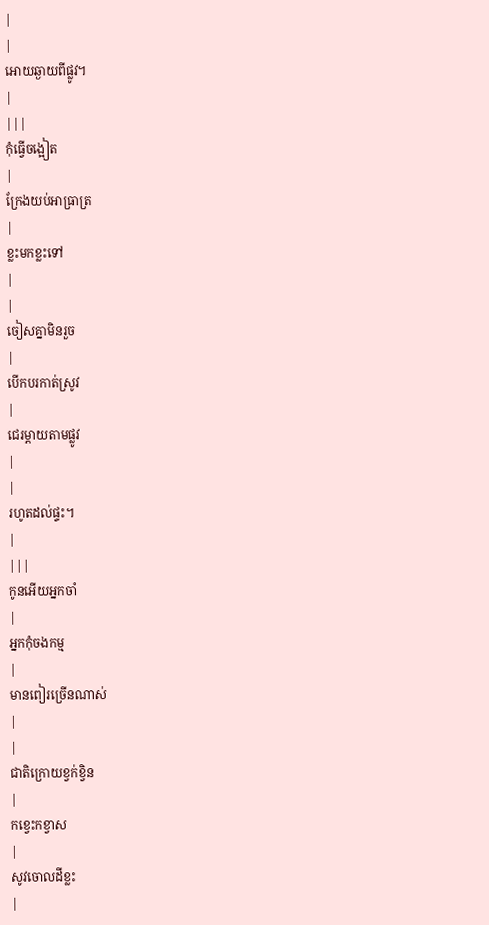|
|
អោយឆ្ងាយពីផ្លូវ។
|
|||
កុំធ្វើចង្អៀត
|
ក្រែងយប់អាធ្រាត្រ
|
ខ្លះមកខ្លះទៅ
|
|
ចៀសគ្នាមិនរួច
|
បើកបរកាត់ស្រូវ
|
ជេរម្ដាយតាមផ្លូវ
|
|
រហូតដល់ផ្ទះ។
|
|||
កូនអើយអ្នកចាំ
|
អ្នកកុំចងកម្ម
|
មានពៀរច្រើនណាស់
|
|
ជាតិក្រោយខ្វក់ខ្វិន
|
កខ្វេះកខ្វាស
|
សូវចោលដីខ្លះ
|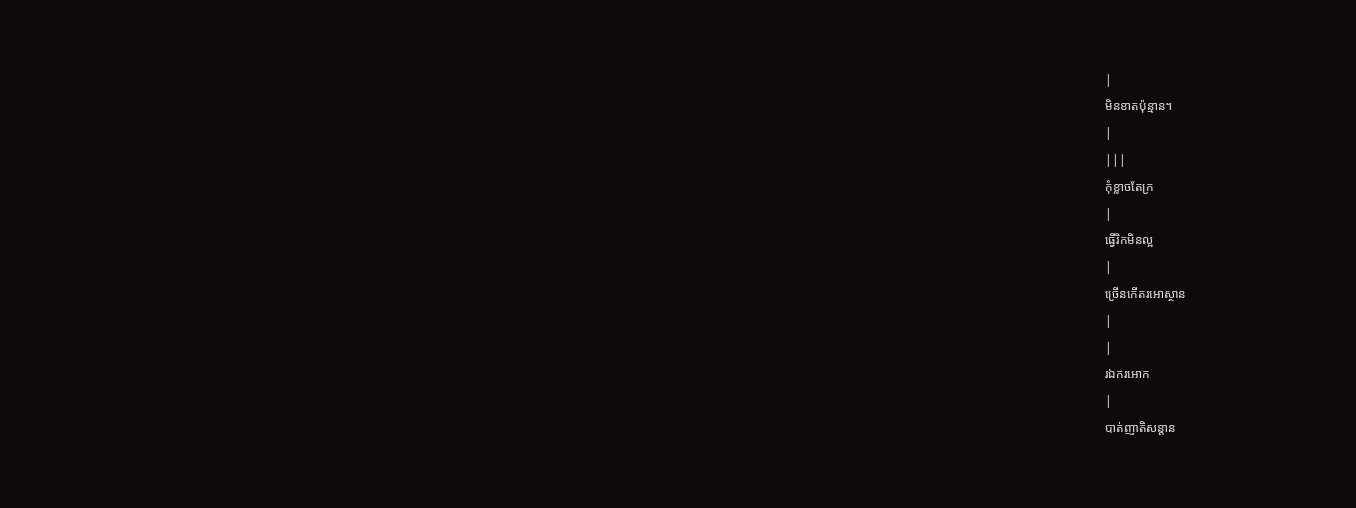|
មិនខាតប៉ុន្មាន។
|
|||
កុំខ្លាចតែក្រ
|
ធ្វើរិកមិនល្អ
|
ច្រើនកើតរអោស្ថាន
|
|
រឯករអោក
|
បាត់ញាតិសន្ដាន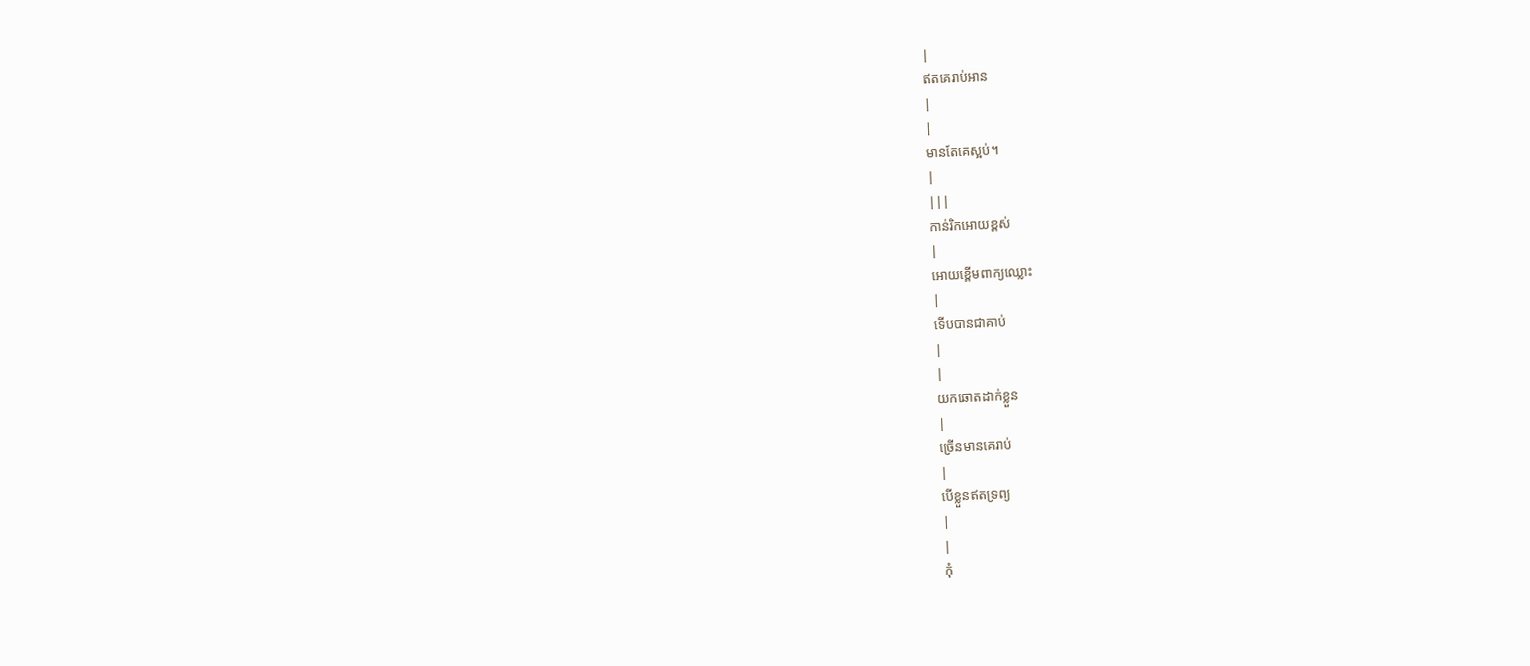|
ឥតគេរាប់អាន
|
|
មានតែគេស្អប់។
|
|||
កាន់រិកអោយខ្ពស់
|
អោយខ្ពើមពាក្យឈ្លោះ
|
ទើបបានជាគាប់
|
|
យកឆោតដាក់ខ្លួន
|
ច្រើនមានគេរាប់
|
បើខ្លួនឥតទ្រព្យ
|
|
កុំ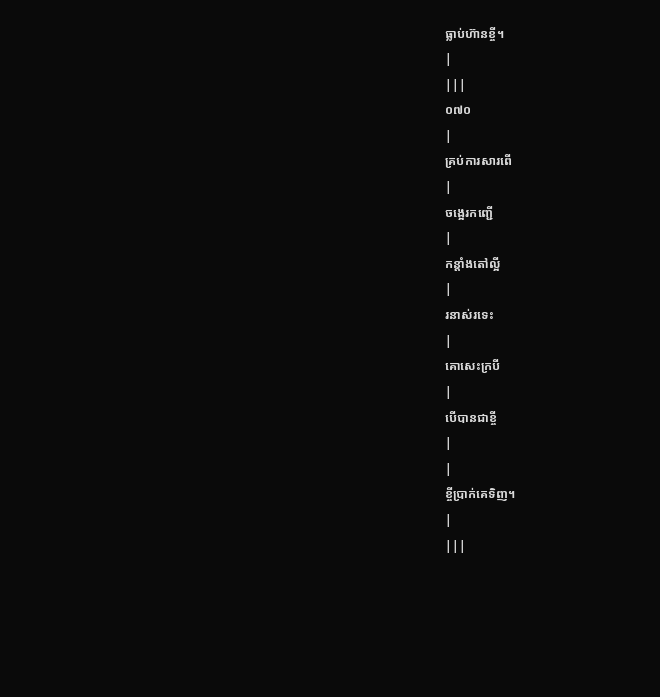ធ្លាប់ហ៊ានខ្ចី។
|
|||
០៧០
|
គ្រប់ការសារពើ
|
ចង្អេរកញ្ជើ
|
កន្ដាំងតៅល្អី
|
រនាស់រទេះ
|
គោសេះក្របី
|
បើបានជាខ្ចី
|
|
ខ្ចីប្រាក់គេទិញ។
|
|||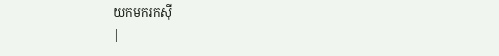យកមករកស៊ី
|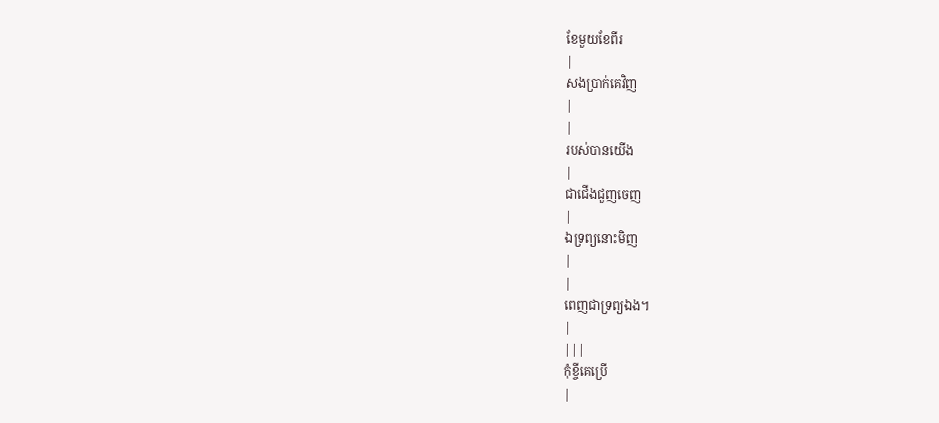ខែមួយខែពីរ
|
សងប្រាក់គេវិញ
|
|
របស់បានយើង
|
ជាជើងជួញចេញ
|
ឯទ្រព្យនោះមិញ
|
|
ពេញជាទ្រព្យឯង។
|
|||
កុំខ្ចីគេប្រើ
|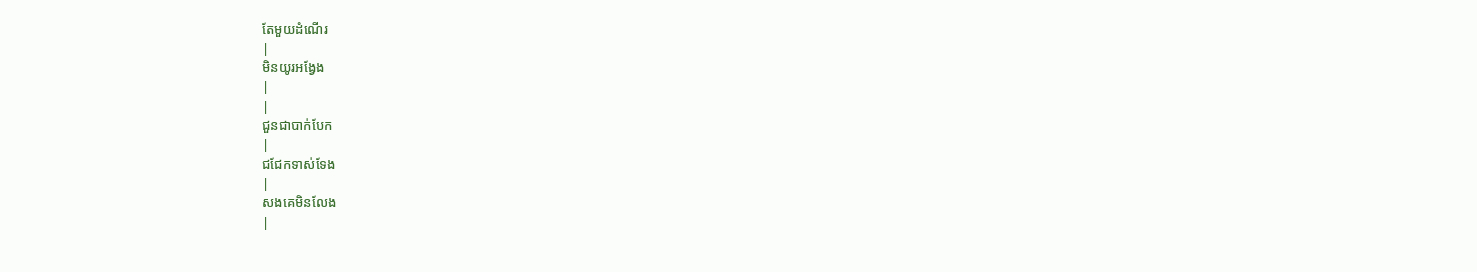តែមួយដំណើរ
|
មិនយូរអង្វែង
|
|
ជួនជាបាក់បែក
|
ជជែកទាស់ទែង
|
សងគេមិនលែង
|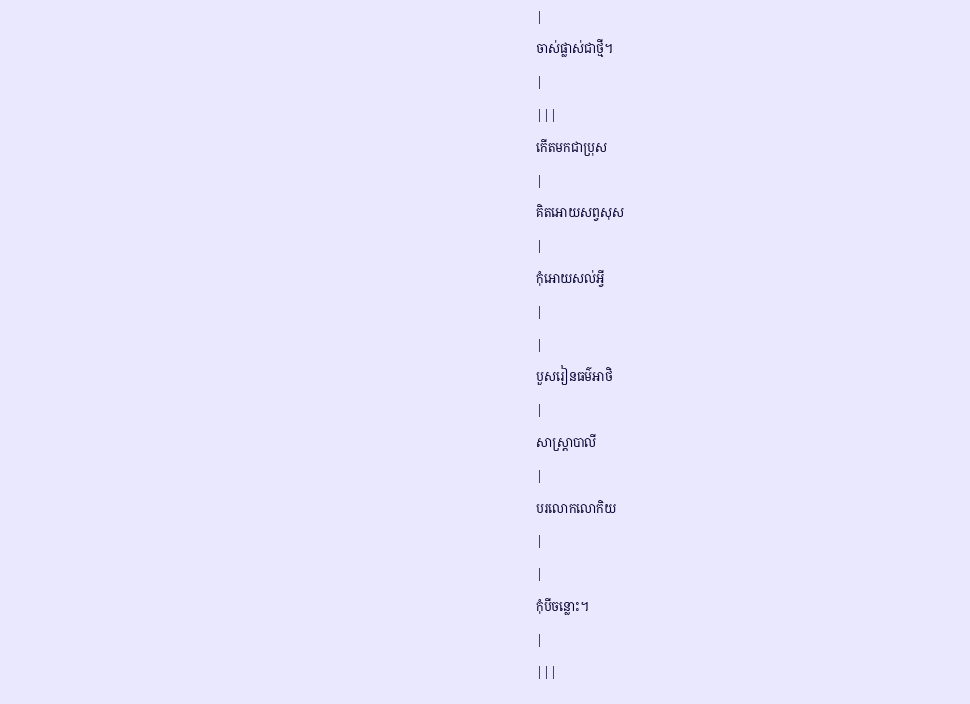|
ចាស់ផ្លាស់ជាថ្មី។
|
|||
កើតមកជាប្រុស
|
គិតអោយសព្វសុស
|
កុំអោយសល់អ្វី
|
|
បួសរៀនធម៌អាថិ
|
សាស្រ្ដាបាលី
|
បរលោកលោកិយ
|
|
កុំបីចន្លោះ។
|
|||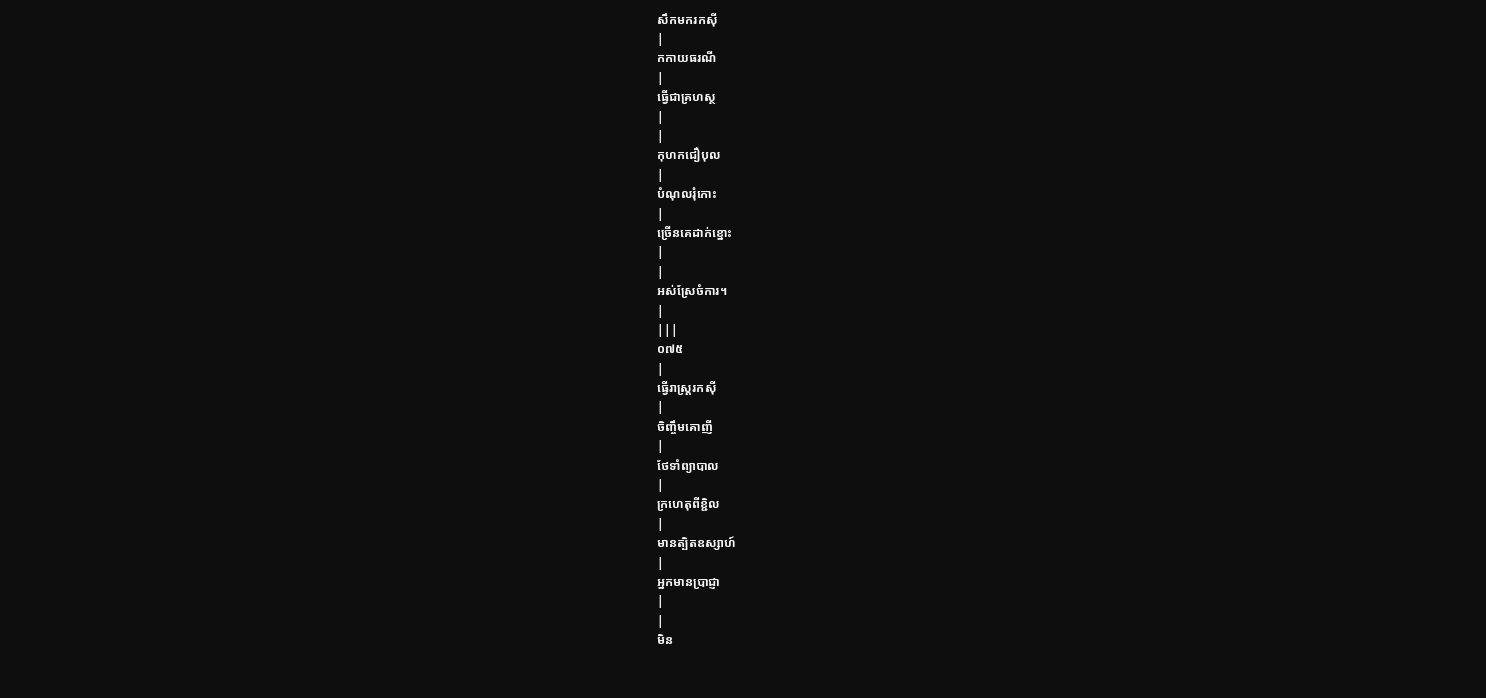សឹកមករកស៊ី
|
កកាយធរណី
|
ធ្វើជាគ្រហស្ថ
|
|
កុហកជឿបុល
|
បំណុលរុំកោះ
|
ច្រើនគេដាក់ខ្នោះ
|
|
អស់ស្រែចំការ។
|
|||
០៧៥
|
ធ្វើរាស្រ្ដរកស៊ី
|
ចិញ្ចឹមគោញី
|
ថែទាំព្យាបាល
|
ក្រហេតុពីខ្ជិល
|
មានត្បិតឧស្សាហ៍
|
អ្នកមានប្រាជ្ញា
|
|
មិន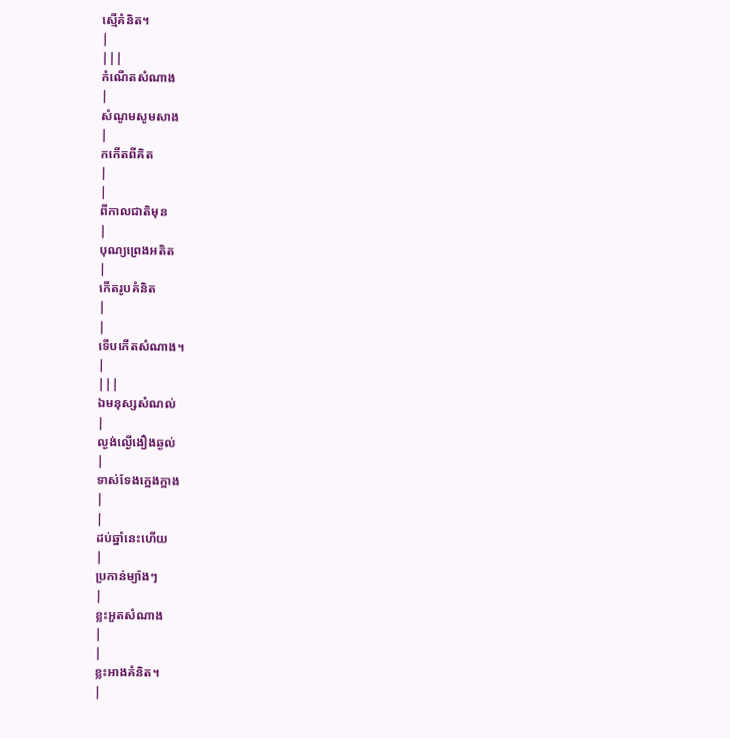ស្មើគំនិត។
|
|||
កំណើតសំណាង
|
សំណូមសូមសាង
|
កកើតពីគិត
|
|
ពីកាលជាតិមុន
|
បុណ្យព្រេងអតិត
|
កើតរូបគំនិត
|
|
ទើបកើតសំណាង។
|
|||
ឯមនុស្សសំណល់
|
ល្ងង់ល្ងើងឿងឆ្ងល់
|
ទាស់ទែងក្អេងក្អាង
|
|
ដប់ឆ្នាំនេះហើយ
|
ប្រកាន់ម្យ៉ាងៗ
|
ខ្លះអួតសំណាង
|
|
ខ្លះអាងគំនិត។
|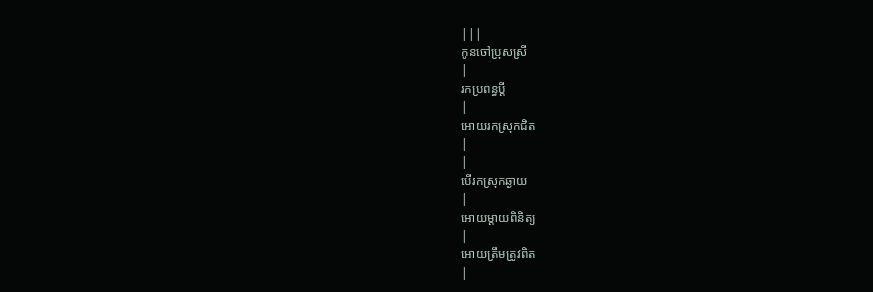|||
កូនចៅប្រុសស្រី
|
រកប្រពន្ធប្ដី
|
អោយរកស្រុកជិត
|
|
បើរកស្រុកឆ្ងាយ
|
អោយម្ដាយពិនិត្យ
|
អោយត្រឹមត្រូវពិត
|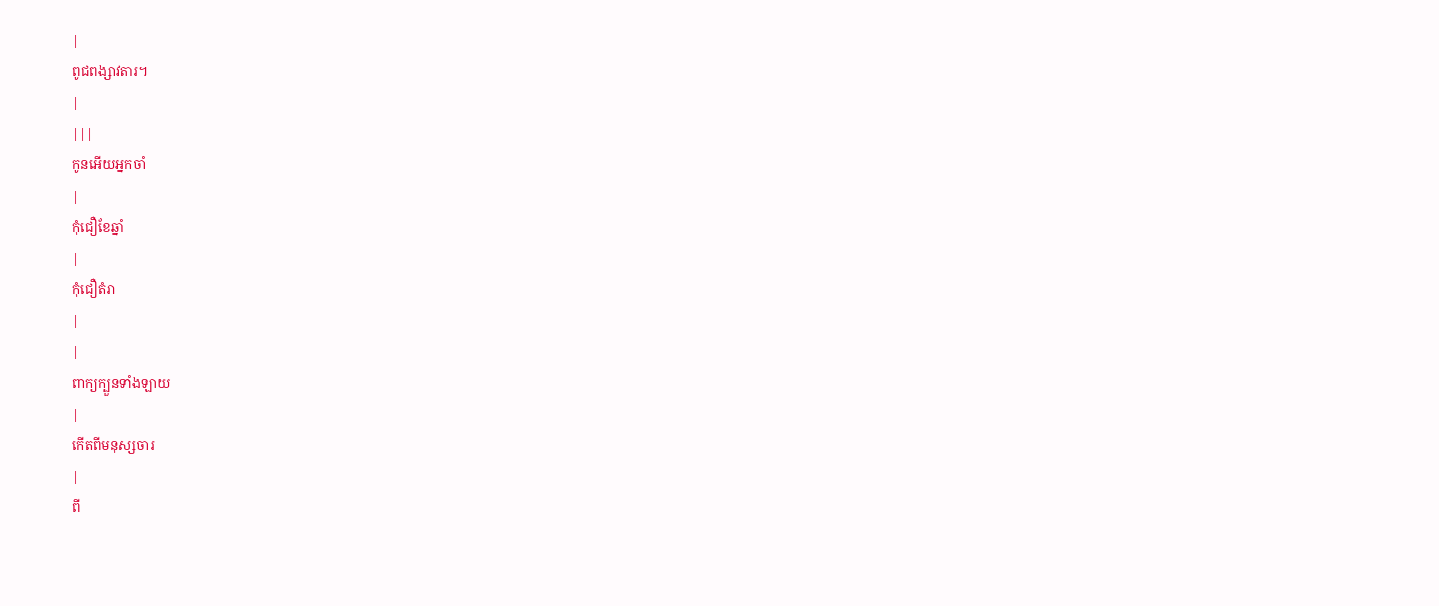|
ពូជពង្សាវតារ។
|
|||
កូនអើយអ្នកចាំ
|
កុំជឿខែឆ្នាំ
|
កុំជឿតំរា
|
|
ពាក្យក្បួនទាំងឡាយ
|
កើតពីមនុស្សចារ
|
ពី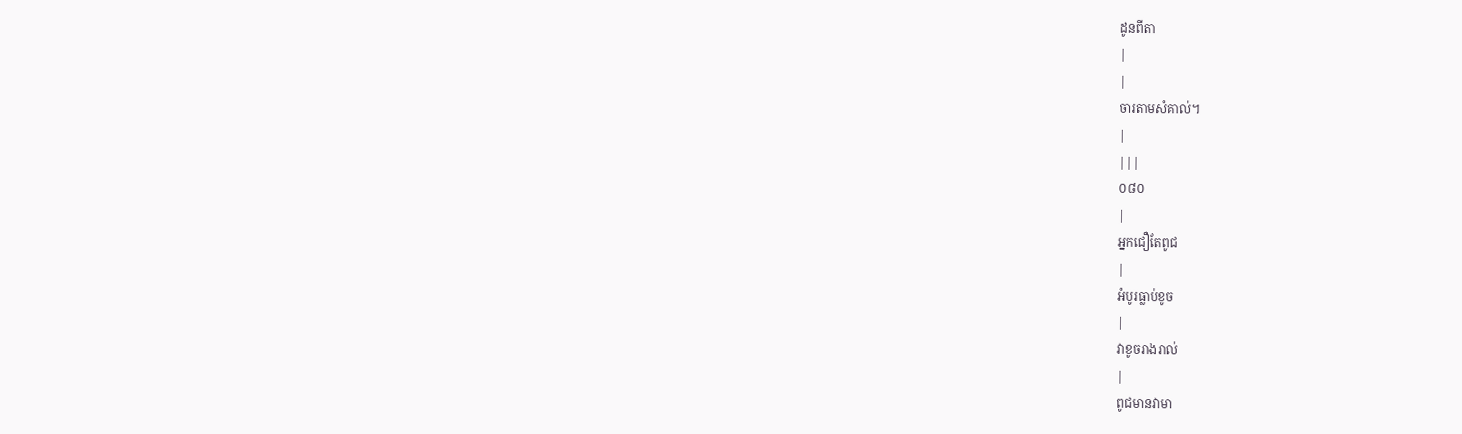ដូនពីតា
|
|
ចារតាមសំគាល់។
|
|||
០៨០
|
អ្នកជឿតែពូជ
|
អំបូរធ្លាប់ខូច
|
វាខូចរាងរាល់
|
ពូជមានវាមា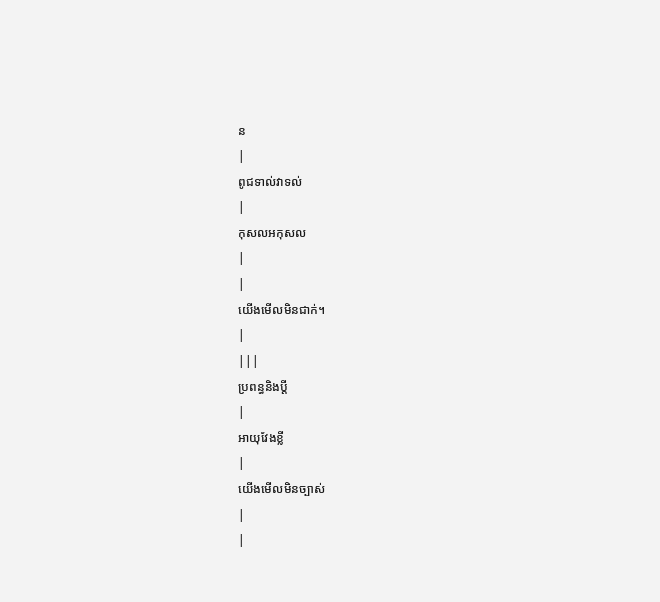ន
|
ពូជទាល់វាទល់
|
កុសលអកុសល
|
|
យើងមើលមិនជាក់។
|
|||
ប្រពន្ធនិងប្ដី
|
អាយុវែងខ្លី
|
យើងមើលមិនច្បាស់
|
|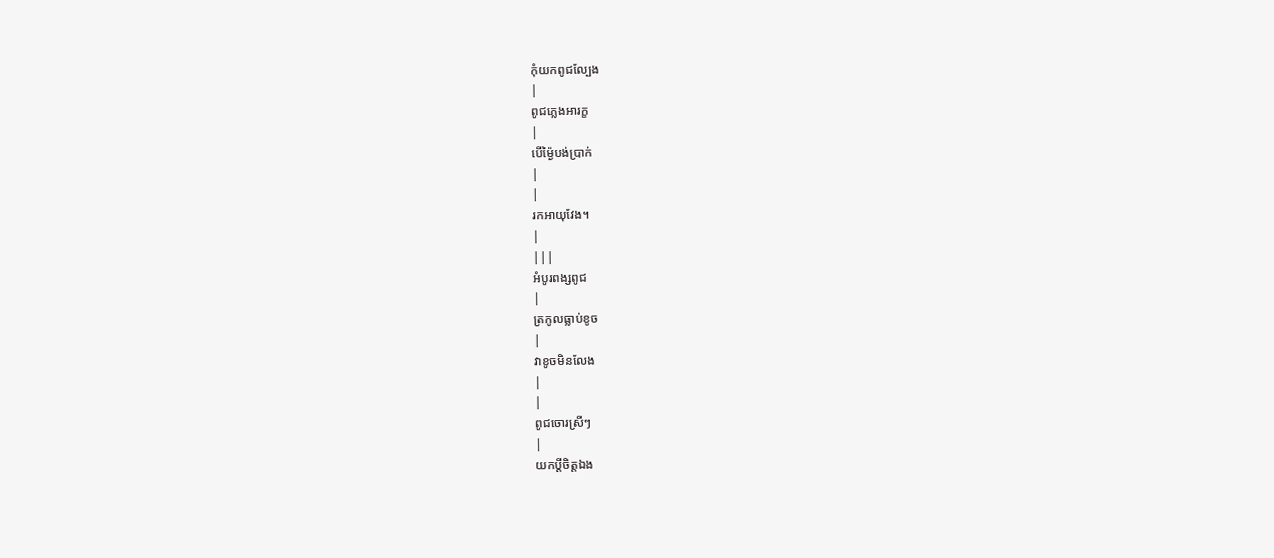កុំយកពូជល្បែង
|
ពូជភ្លេងអារក្ខ
|
បើម្ង៉ៃបង់ប្រាក់
|
|
រកអាយុវែង។
|
|||
អំបូរពង្សពូជ
|
ត្រកូលធ្លាប់ខូច
|
វាខូចមិនលែង
|
|
ពូជចោរស្រីៗ
|
យកប្ដីចិត្ដឯង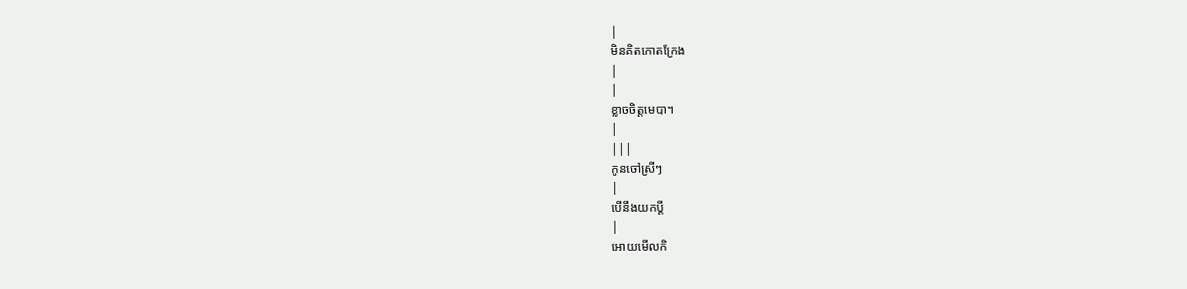|
មិនគិតកោតក្រែង
|
|
ខ្លាចចិត្ដមេបា។
|
|||
កូនចៅស្រីៗ
|
បើនឹងយកប្ដី
|
អោយមើលកិ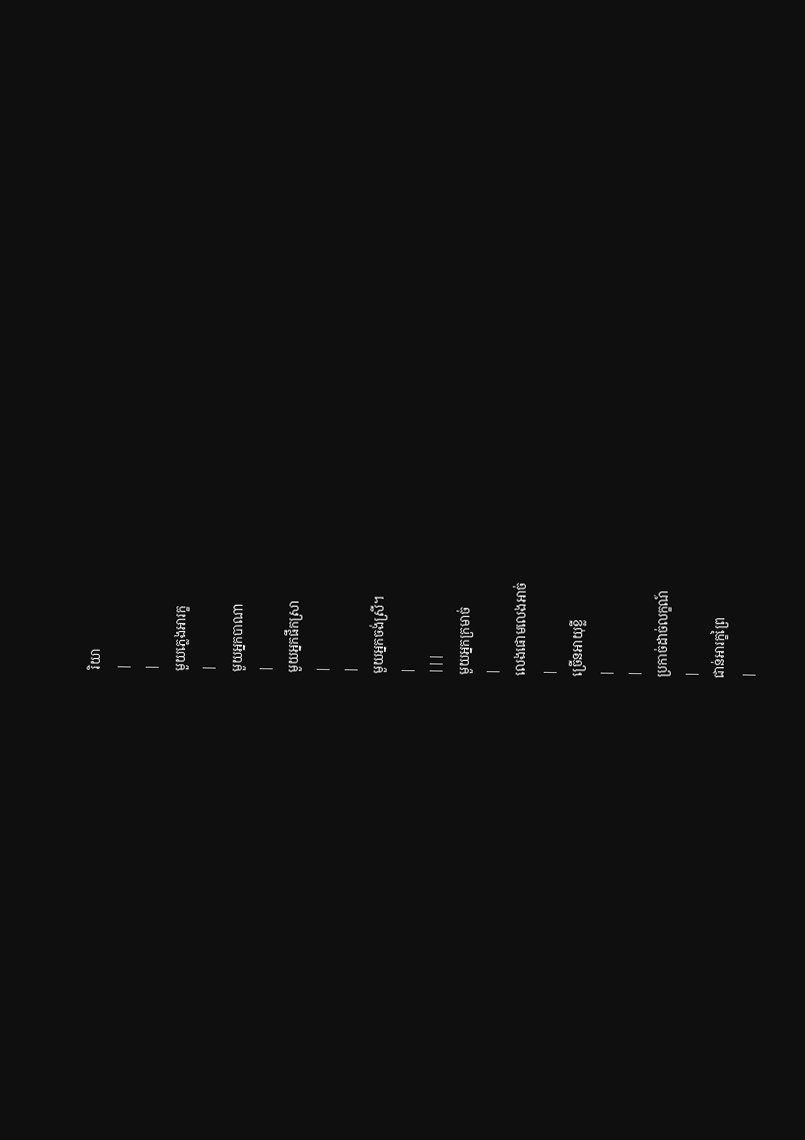រិយា
|
|
មួយភ្លេងអារក្ខ
|
មួយអ្នកបាណា
|
មួយអ្នកផឹកស្រា
|
|
មួយអ្នកចង់ស្រី។
|
|||
មួយអ្នកក្រមាច់
|
លេងផោមលេងអាច់
|
ច្រើនអាយុខ្លី
|
|
ប្រកាច់ដាច់លក្ខណ៍
|
ជាន់អារក្ខព្រៃ
|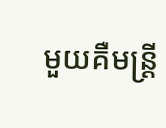មួយគឺមន្រ្ដី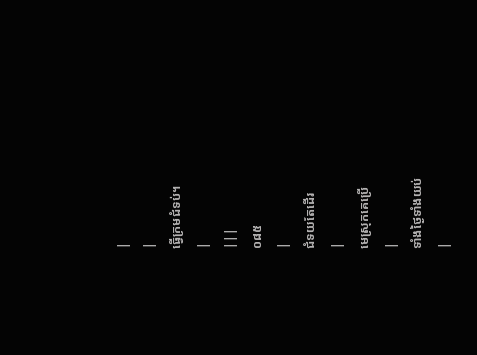|
|
ធ្វើក្រមជំទប់។
|
|||
០៨៥
|
ជំទយតែដើរ
|
មេស្រុកគេប្រើ
|
ទាំងថ្ងៃទាំងយប់
|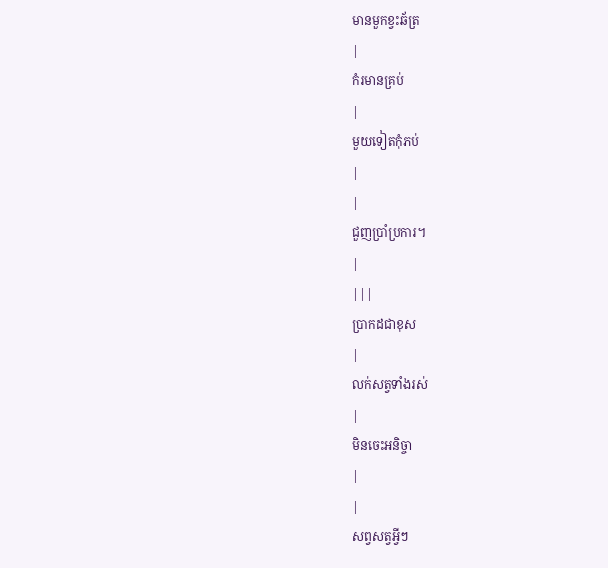មានមួកខ្វះឆ័ត្រ
|
កំរមានគ្រប់
|
មួយទៀតកុំភប់
|
|
ជួញប្រាំប្រការ។
|
|||
ប្រាកដជាខុស
|
លក់សត្វទាំងរស់
|
មិនចេះអនិច្ចា
|
|
សព្វសត្វអ្វីៗ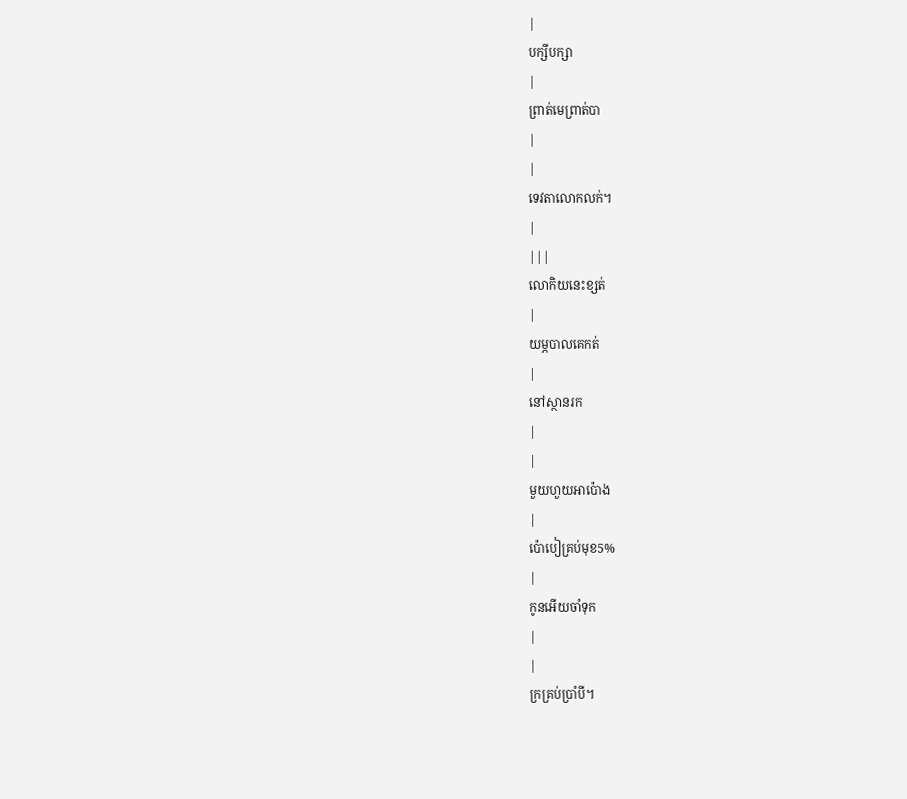|
បក្សីបក្សា
|
ព្រាត់មេព្រាត់បា
|
|
ទេវតាលោកលក់។
|
|||
លោកិយនេះខ្សត់
|
យម្ភបាលគេកត់
|
នៅស្ថានរក
|
|
មួយហួយអាប៉ោង
|
ប៉ោបៀគ្រប់មុខ5%
|
កូនអើយចាំទុក
|
|
ក្រគ្រប់ប្រាំបី។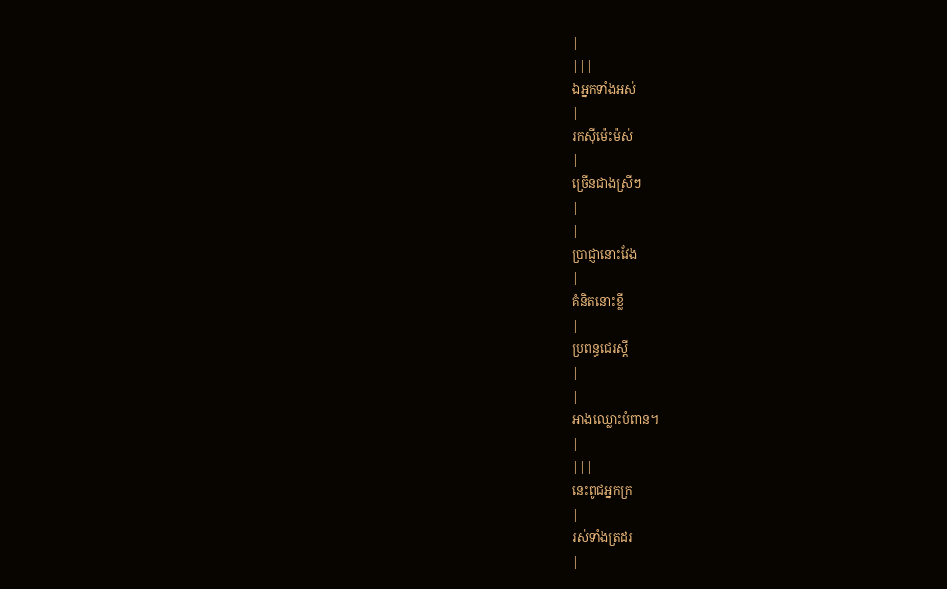|
|||
ឯអ្នកទាំងអស់
|
រកស៊ីម៉េះម៉ស់
|
ច្រើនជាងស្រីៗ
|
|
ប្រាជ្ញានោះវែង
|
គំនិតនោះខ្លី
|
ប្រពន្ធជេរស្ដី
|
|
អាងឈ្លោះបំពាន។
|
|||
នេះពូជអ្នកក្រ
|
រស់ទាំងត្រដរ
|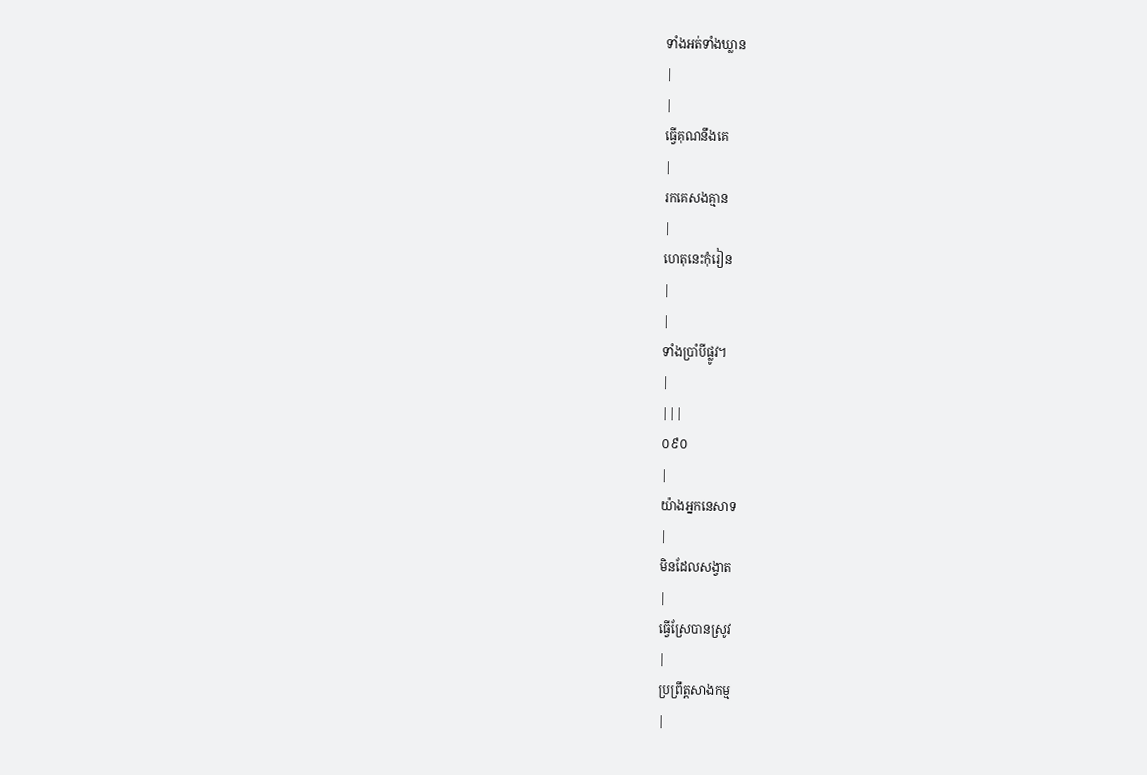ទាំងអត់ទាំងឃ្លាន
|
|
ធ្វើគុណនឹងគេ
|
រកគេសងគ្មាន
|
ហេតុនេះកុំរៀន
|
|
ទាំងប្រាំបីផ្លូវ។
|
|||
០៩០
|
យ៉ាងអ្នកនេសាទ
|
មិនដែលសង្វាត
|
ធ្វើស្រែបានស្រូវ
|
ប្រព្រឹត្ដសាងកម្ម
|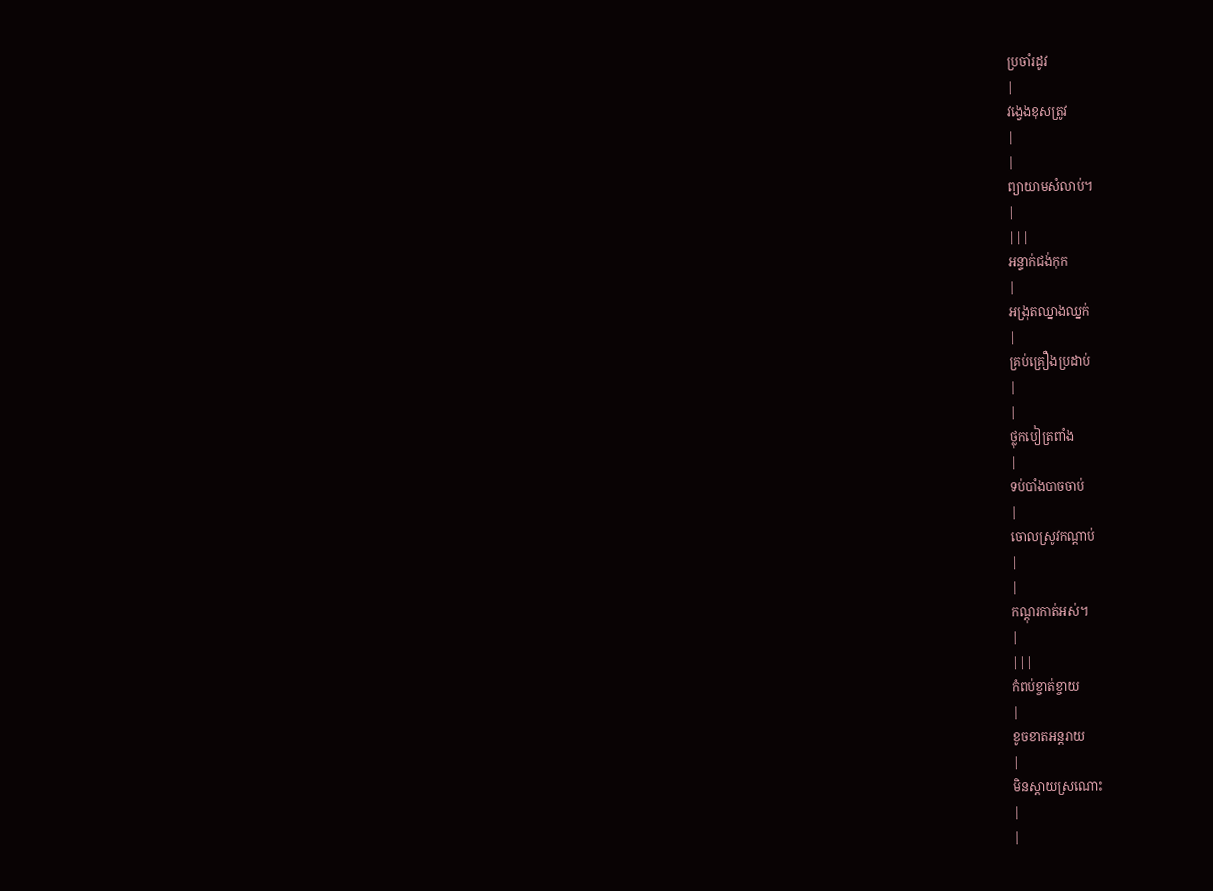ប្រចាំរដូវ
|
វង្វេងខុសត្រូវ
|
|
ព្យាយាមសំលាប់។
|
|||
អន្ទាក់ជង់កុក
|
អង្រុតឈ្នាងឈ្នក់
|
គ្រប់គ្រឿងប្រដាប់
|
|
ថ្លុកបៀត្រពាំង
|
ទប់បាំងបាចចាប់
|
ចោលស្រូវកណ្ដាប់
|
|
កណ្ដុរកាត់អស់។
|
|||
កំពប់ខ្ចាត់ខ្ចាយ
|
ខូចខាតអន្ដរាយ
|
មិនស្ដាយស្រណោះ
|
|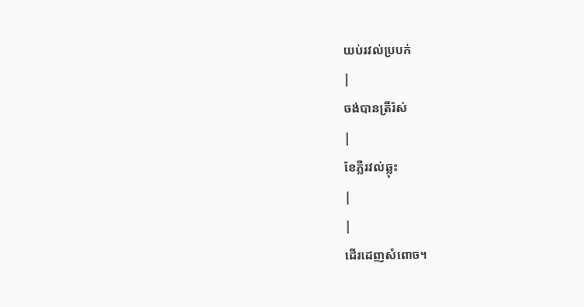យប់រវល់ប្របក់
|
ចង់បានត្រីរ៉ស់
|
ខែភ្លឺរវល់ឆ្លុះ
|
|
ដើរដេញសំពោច។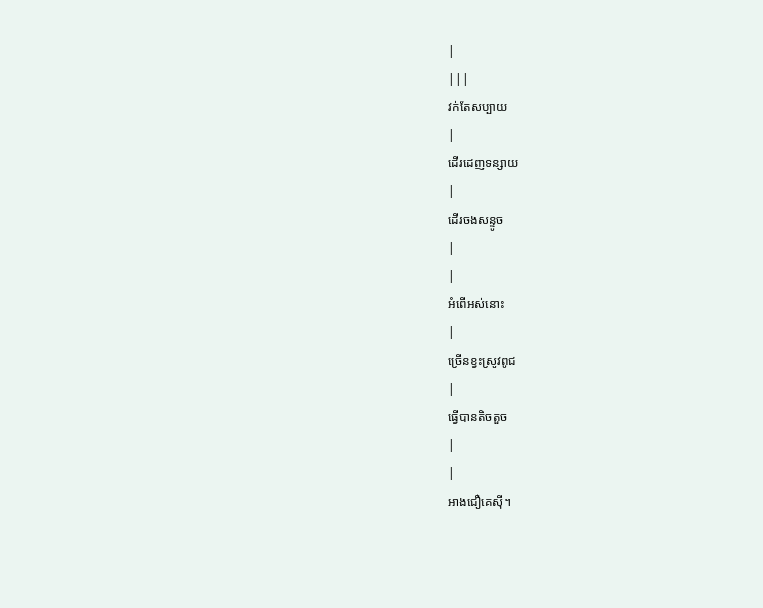|
|||
វក់តែសប្បាយ
|
ដើរដេញទន្សាយ
|
ដើរចងសន្ទូច
|
|
អំពើអស់នោះ
|
ច្រើនខ្វះស្រូវពូជ
|
ធ្វើបានតិចតួច
|
|
អាងជឿគេស៊ី។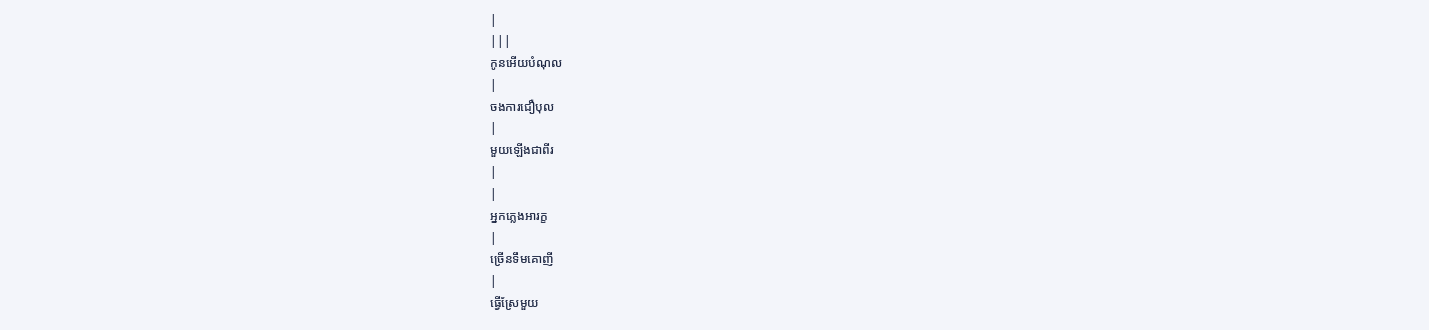|
|||
កូនអើយបំណុល
|
ចងការជឿបុល
|
មួយឡើងជាពីរ
|
|
អ្នកភ្លេងអារក្ខ
|
ច្រើនទឹមគោញី
|
ធ្វើស្រែមួយ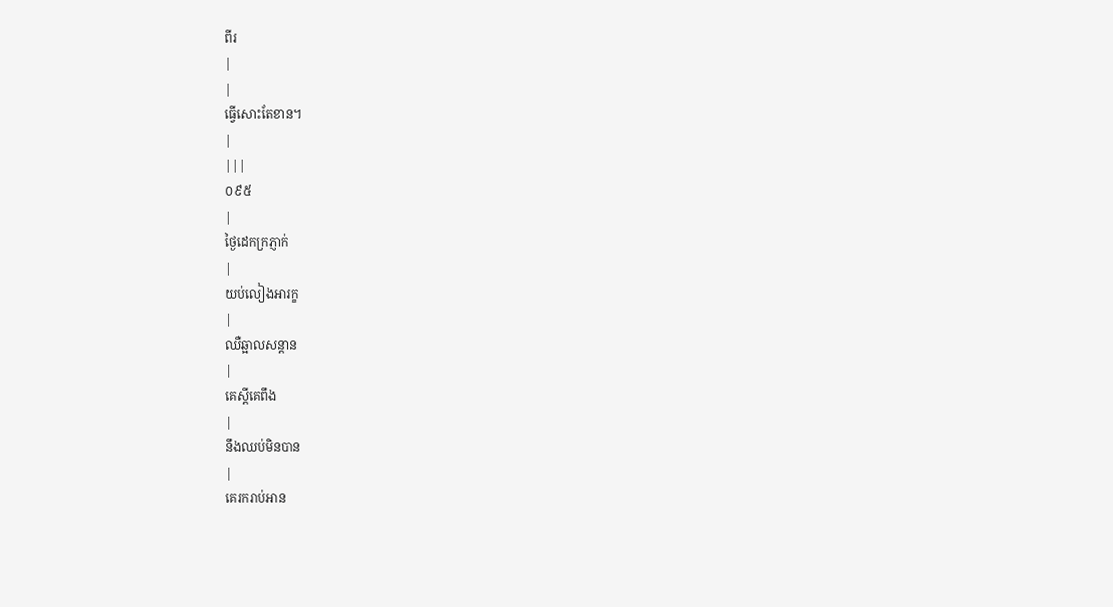ពីរ
|
|
ធ្វើសោះតែខាន។
|
|||
០៩៥
|
ថ្ងៃដេកក្រភ្ញាក់
|
យប់លៀងអារក្ខ
|
ឈឺឆ្អាលសន្ដាន
|
គេស្ដីគេពឹង
|
នឹងឈប់មិនបាន
|
គេរករាប់អាន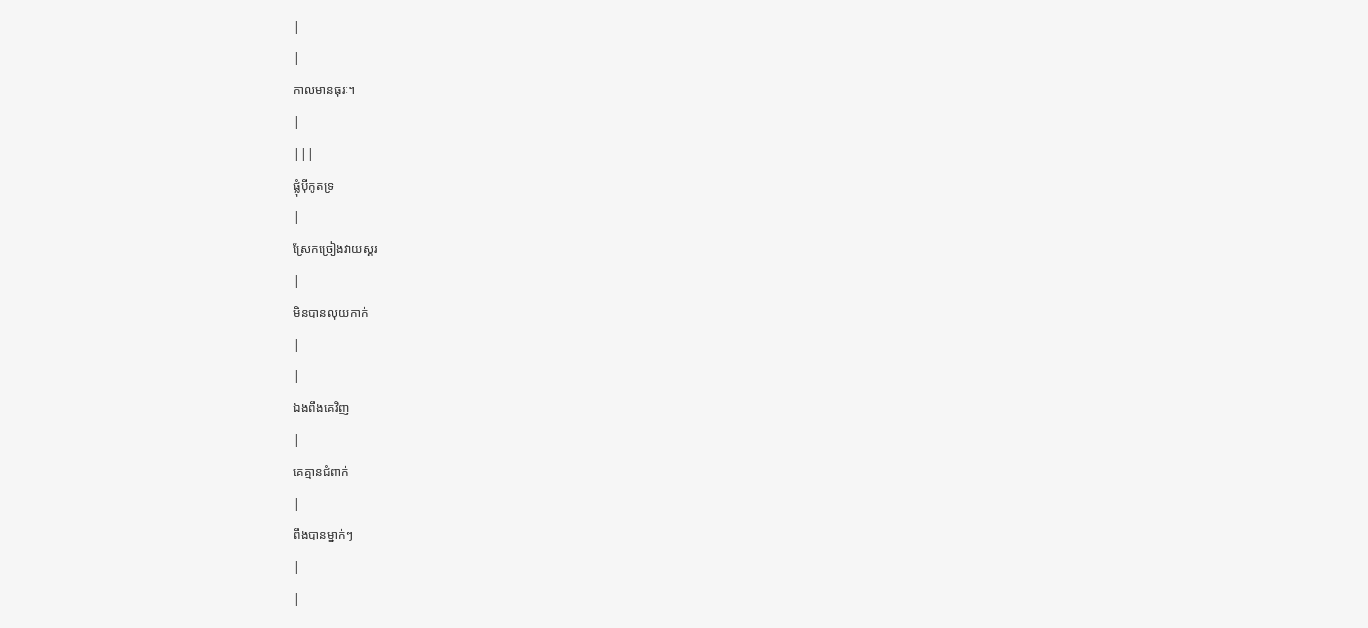|
|
កាលមានធុរៈ។
|
|||
ផ្លុំប៉ីកូតទ្រ
|
ស្រែកច្រៀងវាយស្គរ
|
មិនបានលុយកាក់
|
|
ឯងពឹងគេវិញ
|
គេគ្មានជំពាក់
|
ពឹងបានម្នាក់ៗ
|
|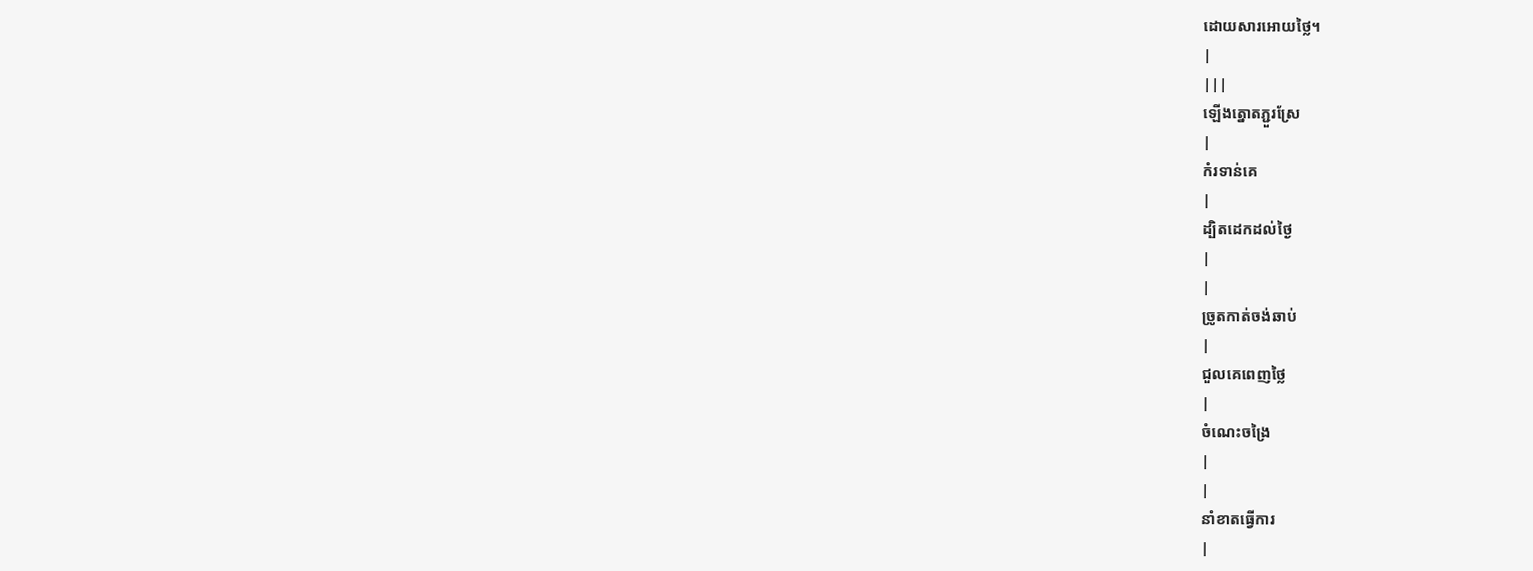ដោយសារអោយថ្លៃ។
|
|||
ឡើងត្នោតភ្ជួរស្រែ
|
កំរទាន់គេ
|
ដ្បិតដេកដល់ថ្ងៃ
|
|
ច្រូតកាត់ចង់ឆាប់
|
ជួលគេពេញថ្លៃ
|
ចំណេះចង្រៃ
|
|
នាំខាតធ្វើការ
|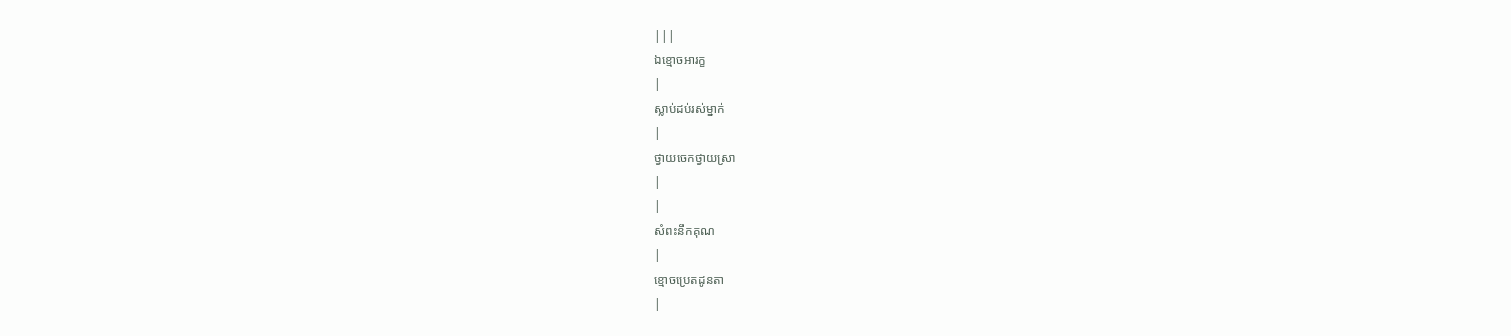|||
ឯខ្មោចអារក្ខ
|
ស្លាប់ដប់រស់ម្នាក់
|
ថ្វាយចេកថ្វាយស្រា
|
|
សំពះនឹកគុណ
|
ខ្មោចប្រេតដូនតា
|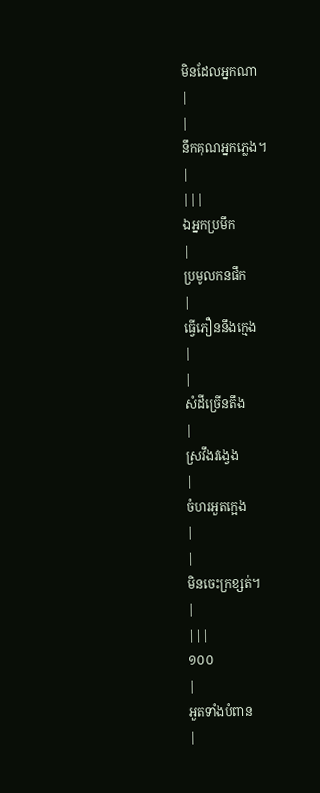មិនដែលអ្នកណា
|
|
នឹកគុណអ្នកភ្លេង។
|
|||
ឯអ្នកប្រមឹក
|
ប្រមូលកនផឹក
|
ធ្វើភឿននឹងក្មេង
|
|
សំដីច្រើនតឹង
|
ស្រវឹងវង្វេង
|
ចំហរអួតក្អេង
|
|
មិនចេះក្រខ្សត់។
|
|||
១០០
|
អួតទាំងបំពាន
|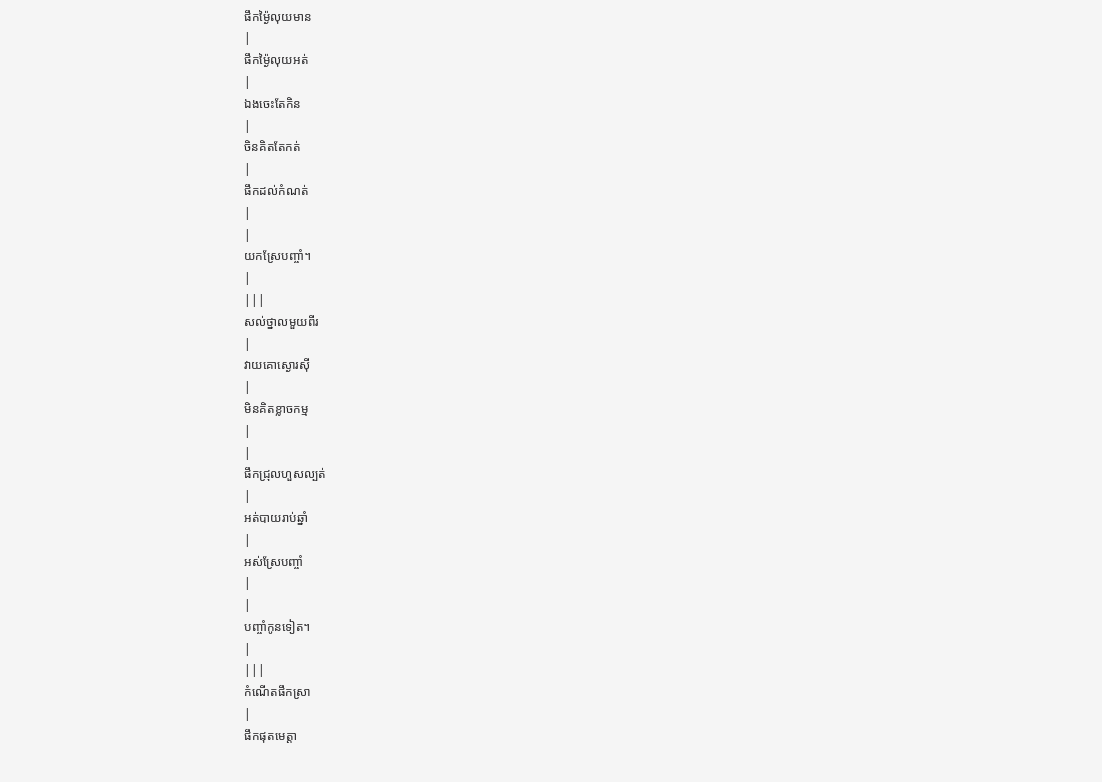ផឹកម្ង៉ៃលុយមាន
|
ផឹកម្ង៉ៃលុយអត់
|
ឯងចេះតែកិន
|
ចិនគិតតែកត់
|
ផឹកដល់កំណត់
|
|
យកស្រែបញ្ចាំ។
|
|||
សល់ថ្នាលមួយពីរ
|
វាយគោស្ងោរស៊ី
|
មិនគិតខ្លាចកម្ម
|
|
ផឹកជ្រុលហួសល្បត់
|
អត់បាយរាប់ឆ្នាំ
|
អស់ស្រែបញ្ចាំ
|
|
បញ្ចាំកូនទៀត។
|
|||
កំណើតផឹកស្រា
|
ផឹកផុតមេត្ដា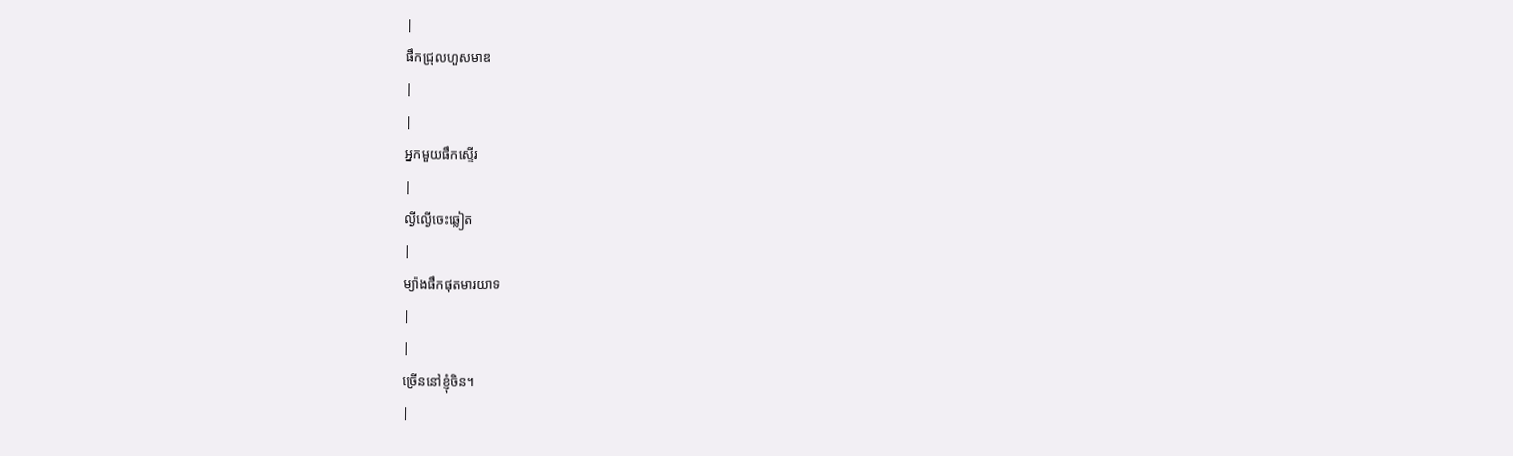|
ផឹកជ្រុលហួសមាឌ
|
|
អ្នកមួយផឹកស្ទើរ
|
ល្ងីល្ងើចេះឆ្លៀត
|
ម្យ៉ាងផឹកផុតមារយាទ
|
|
ច្រើននៅខ្ញុំចិន។
|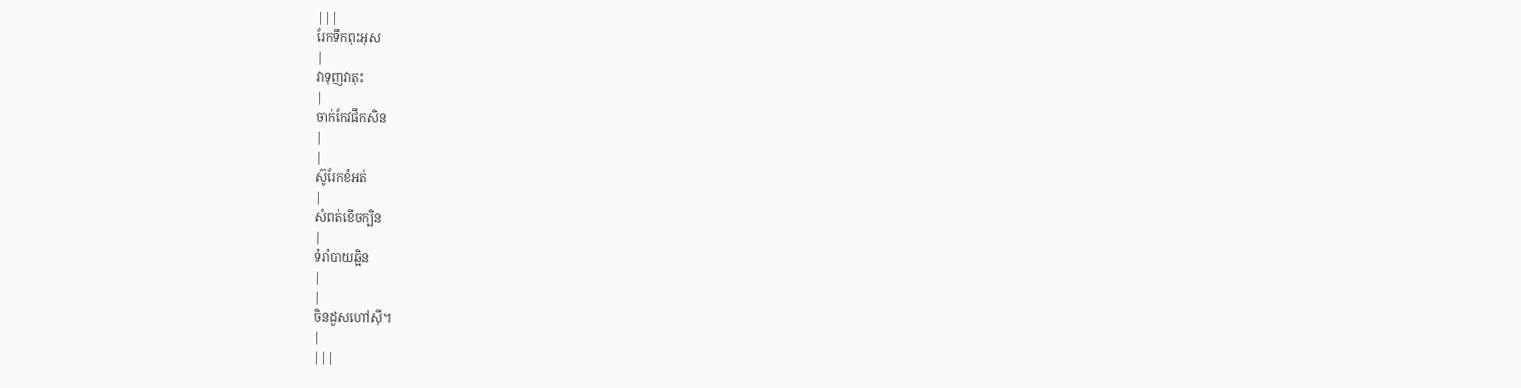|||
រែកទឹកពុះអុស
|
វាទុញវាតុះ
|
ចាក់កែវផឹកសិន
|
|
ស៊ូរែកខំអត់
|
សំពត់ខើចក្បិន
|
ទំរាំបាយឆ្អិន
|
|
ចិនដួសហៅស៊ី។
|
|||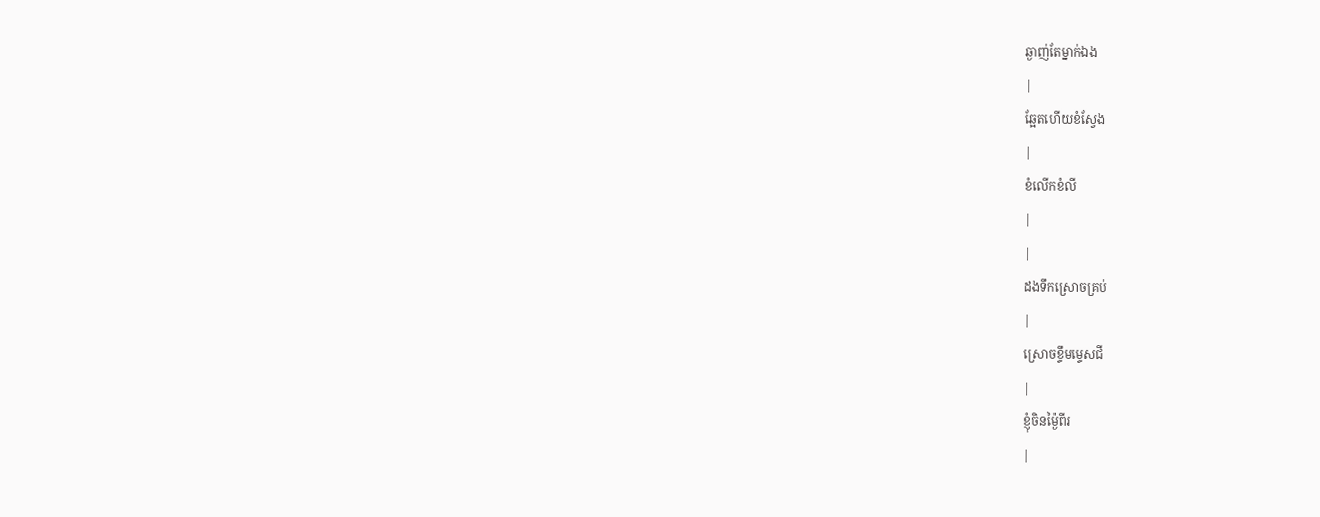ឆ្ងាញ់តែម្នាក់ឯង
|
ឆ្អែតហើយខំស្វែង
|
ខំលើកខំលី
|
|
ដងទឹកស្រោចគ្រប់
|
ស្រោចខ្ទឹមម្ទេសជី
|
ខ្ញុំចិនម្ង៉ៃពីរ
|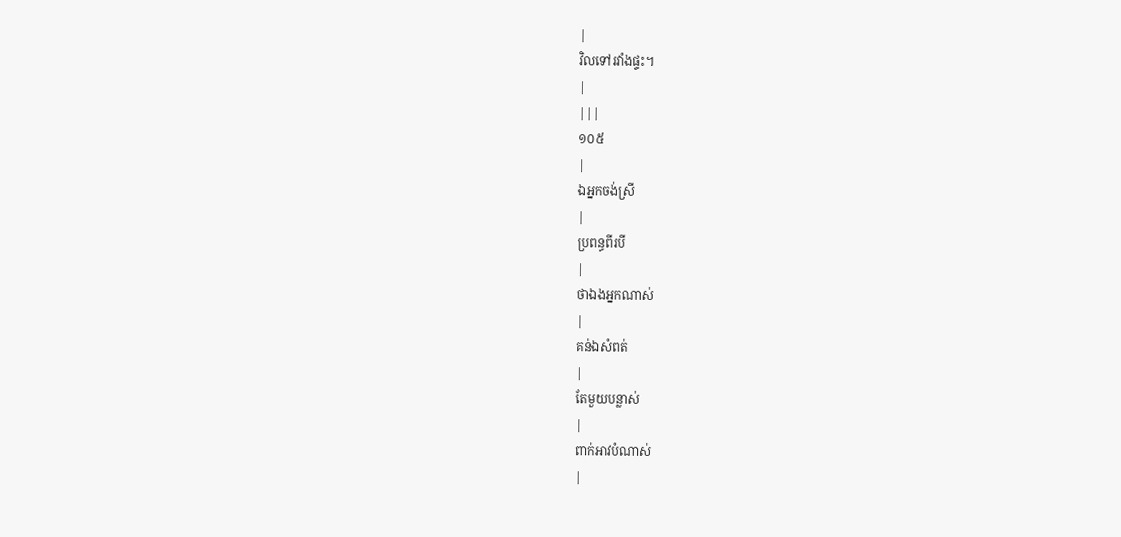|
វិលទៅរវាំងផ្ទះ។
|
|||
១០៥
|
ឯអ្នកចង់ស្រី
|
ប្រពន្ធពីរបី
|
ថាឯងអ្នកណាស់
|
គន់ឯសំពត់
|
តែមួយបន្លាស់
|
ពាក់អាវបំណាស់
|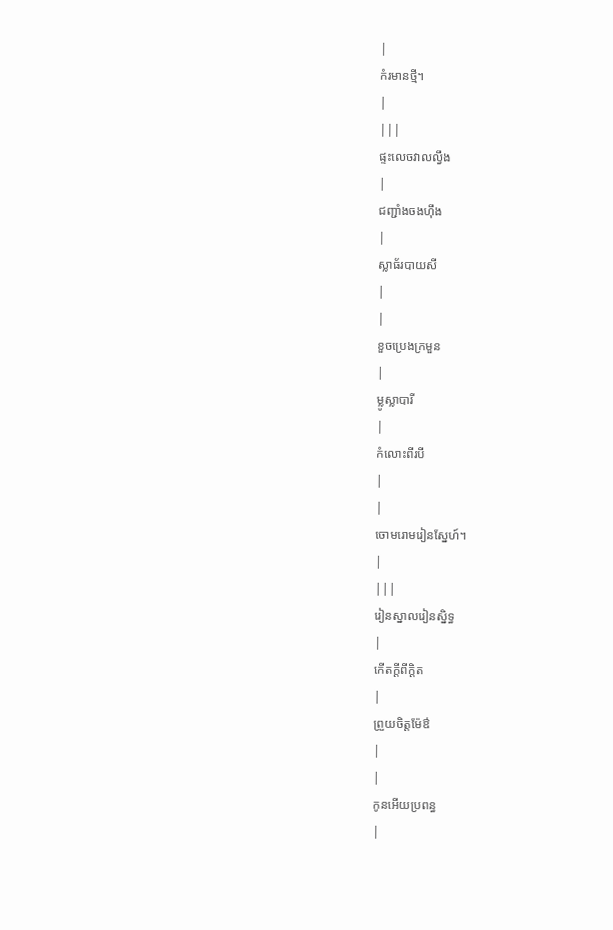|
កំរមានថ្មី។
|
|||
ផ្ទះលេចវាលល្វឹង
|
ជញ្ជាំងចងហ៊ឹង
|
ស្លាធ័របាយសី
|
|
ខួចប្រេងក្រមួន
|
ម្លូស្លាបារី
|
កំលោះពីរបី
|
|
ចោមរោមរៀនស្នែហ៍។
|
|||
រៀនស្នាលរៀនស្និទ្ធ
|
កើតក្ដីពីក្ដិត
|
ព្រួយចិត្ដម៉ែឳ
|
|
កូនអើយប្រពន្ធ
|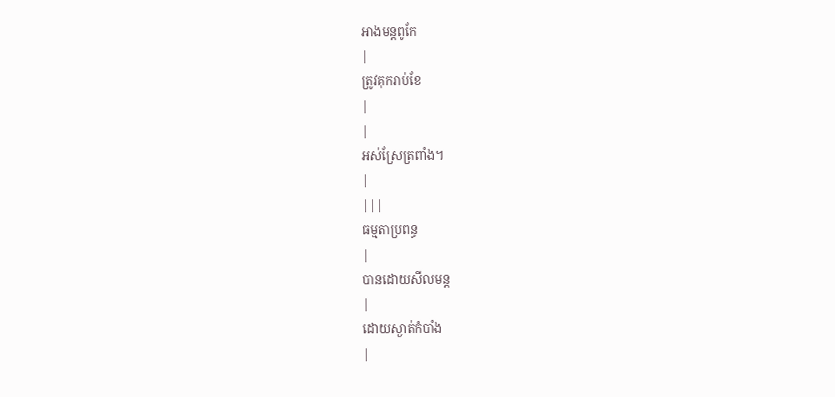អាងមន្ដពូកែ
|
ត្រូវគុករាប់ខែ
|
|
អស់ស្រែត្រពាំង។
|
|||
ធម្មតាប្រពន្ធ
|
បានដោយសីលមន្ដ
|
ដោយស្ងាត់កំបាំង
|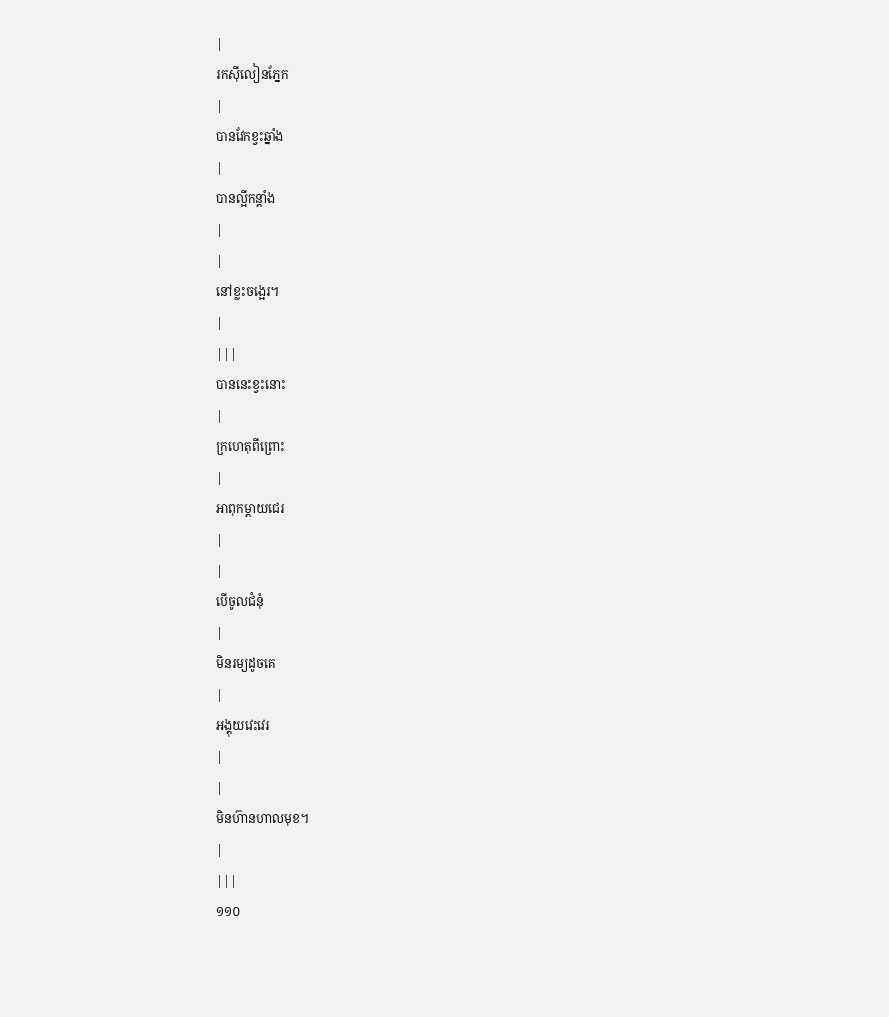|
រកស៊ីលៀនភ្នែក
|
បានវែកខ្វះឆ្នាំង
|
បានល្អីកន្ដាំង
|
|
នៅខ្លះចង្អេរ។
|
|||
បាននេះខ្វះនោះ
|
ក្រហេតុពីព្រោះ
|
អាពុកម្ដាយជេរ
|
|
បើចូលជំនុំ
|
មិនរម្យដូចគេ
|
អង្គុយវេះវេរ
|
|
មិនហ៊ានហាលមុខ។
|
|||
១១០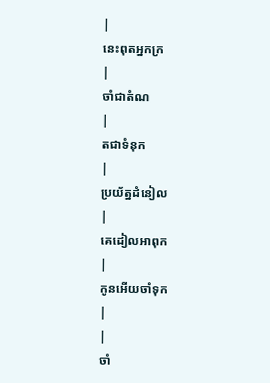|
នេះពុតអ្នកក្រ
|
ចាំជាតំណ
|
តជាទំនុក
|
ប្រយ័ត្នដំនៀល
|
គេដៀលអាពុក
|
កូនអើយចាំទុក
|
|
ចាំ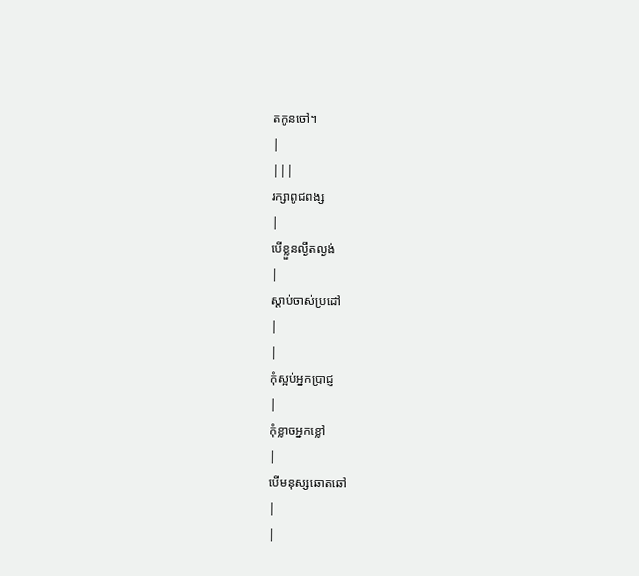តកូនចៅ។
|
|||
រក្សាពូជពង្ស
|
បើខ្លួនល្ងឹតល្ងង់
|
ស្ដាប់ចាស់ប្រដៅ
|
|
កុំស្អប់អ្នកប្រាជ្ញ
|
កុំខ្លាចអ្នកខ្លៅ
|
បើមនុស្សឆោតឆៅ
|
|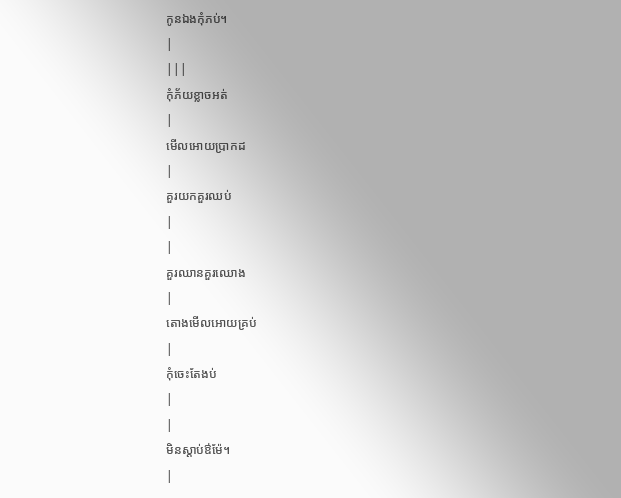កូនឯងកុំភប់។
|
|||
កុំភ័យខ្លាចអត់
|
មើលអោយប្រាកដ
|
គួរយកគួរឈប់
|
|
គួរឈានគួរឈោង
|
តោងមើលអោយគ្រប់
|
កុំចេះតែងប់
|
|
មិនស្ដាប់ឳម៉ែ។
|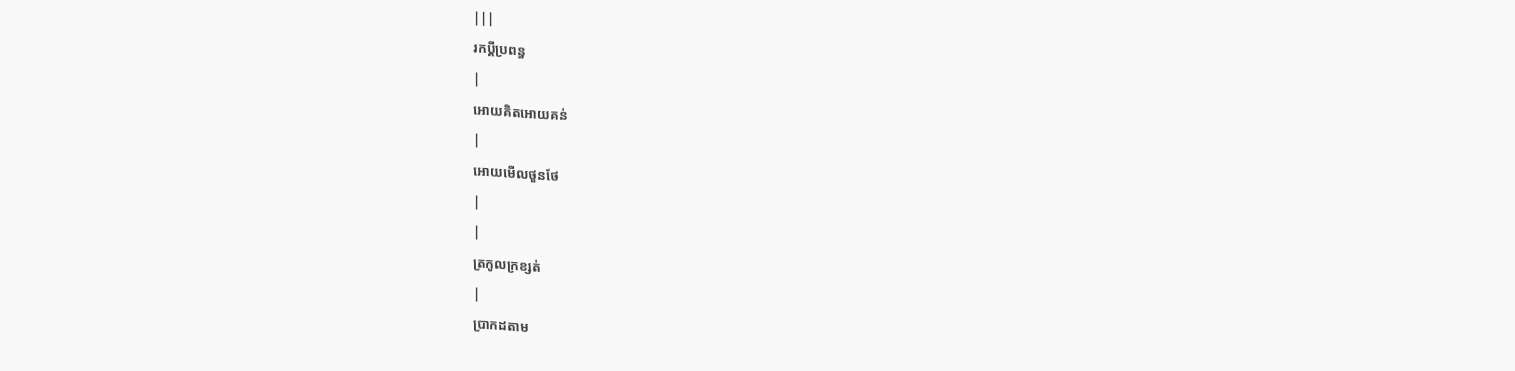|||
រកប្ដីប្រពន្ធ
|
អោយគិតអោយគន់
|
អោយមើលថួនថែ
|
|
ត្រកូលក្រខ្សត់
|
ប្រាកដតាម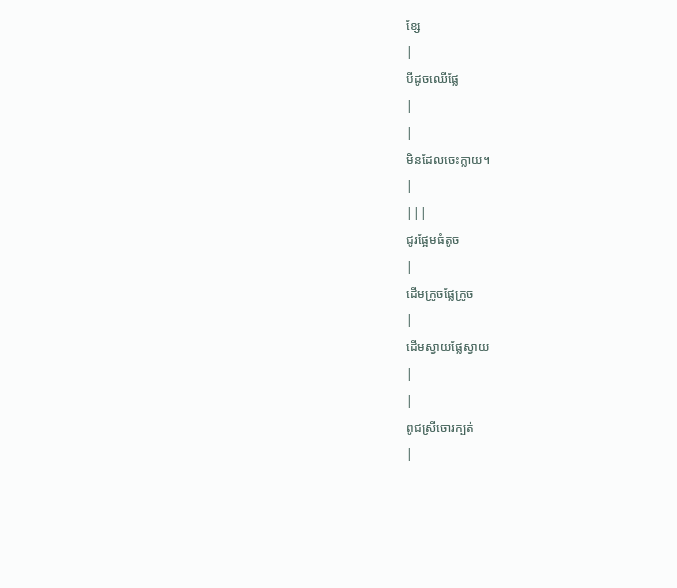ខ្សែ
|
បីដូចឈើផ្លែ
|
|
មិនដែលចេះក្លាយ។
|
|||
ជូរផ្អែមធំតូច
|
ដើមក្រូចផ្លែក្រូច
|
ដើមស្វាយផ្លែស្វាយ
|
|
ពូជស្រីចោរក្បត់
|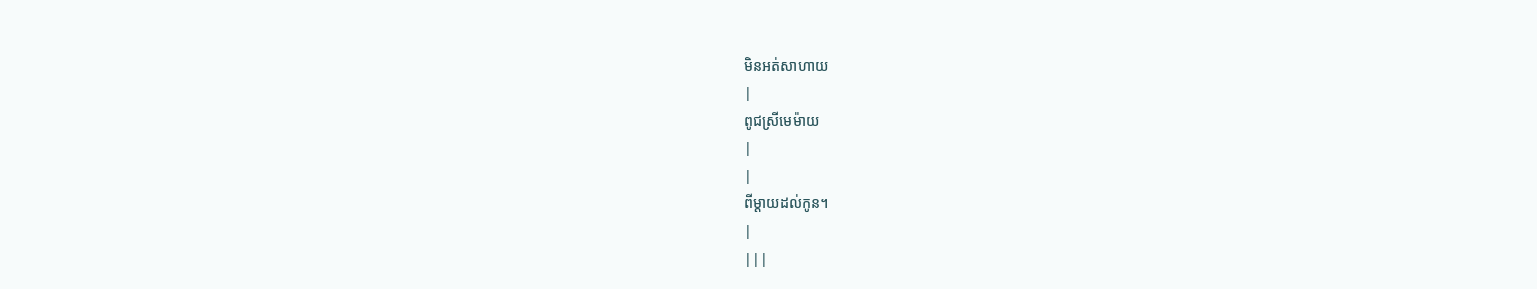មិនអត់សាហាយ
|
ពូជស្រីមេម៉ាយ
|
|
ពីម្ដាយដល់កូន។
|
|||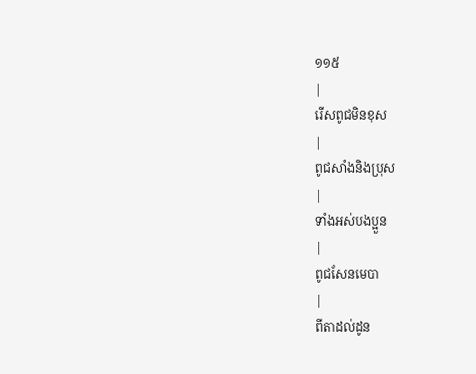១១៥
|
រើសពូជមិនខុស
|
ពូជសាំងនិងប្រុស
|
ទាំងអស់បងប្អួន
|
ពូជសែនមេបា
|
ពីតាដល់ដូន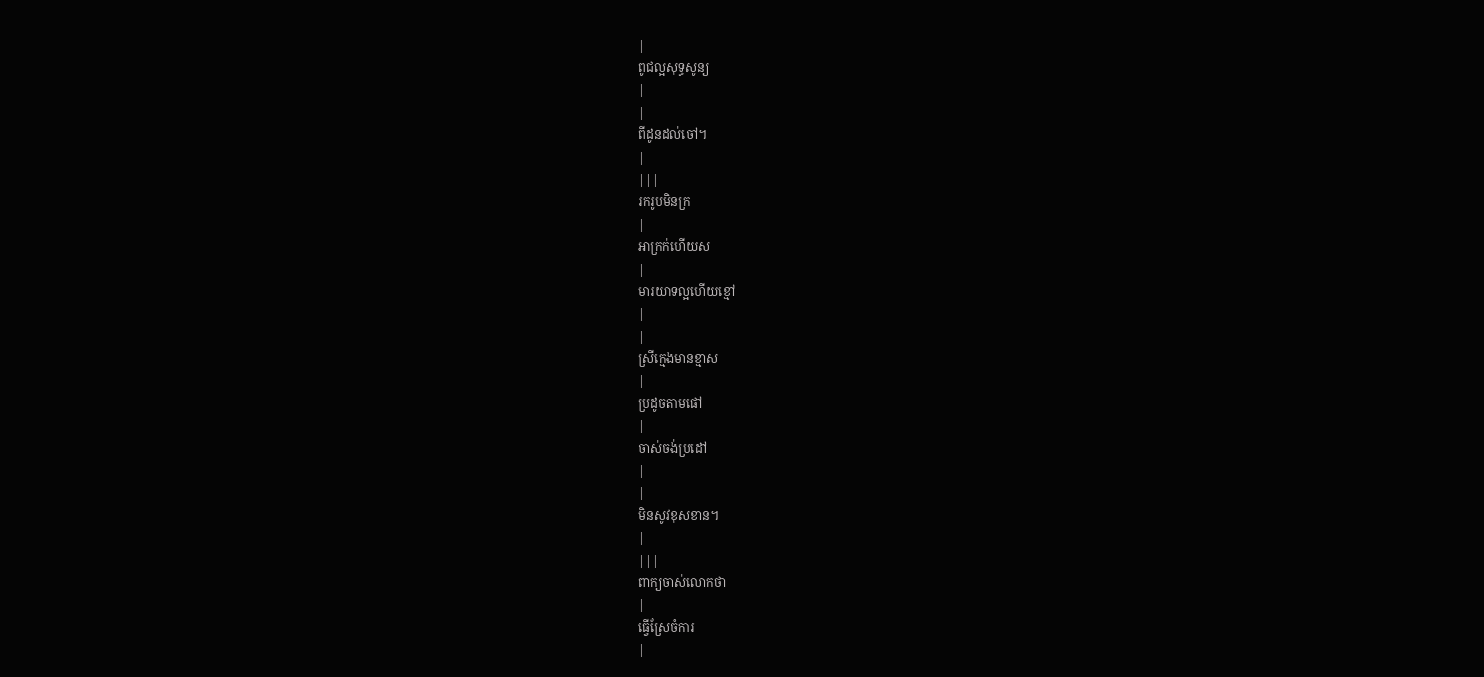|
ពូជល្អសុទ្ធសូន្យ
|
|
ពីដូនដល់ចៅ។
|
|||
រករូបមិនក្រ
|
អាក្រក់ហើយស
|
មារយាទល្អហើយខ្មៅ
|
|
ស្រីក្មេងមានខ្មាស
|
ប្រដូចតាមផៅ
|
ចាស់ចង់ប្រដៅ
|
|
មិនសូវខុសខាន។
|
|||
ពាក្យចាស់លោកថា
|
ធ្វើស្រែចំការ
|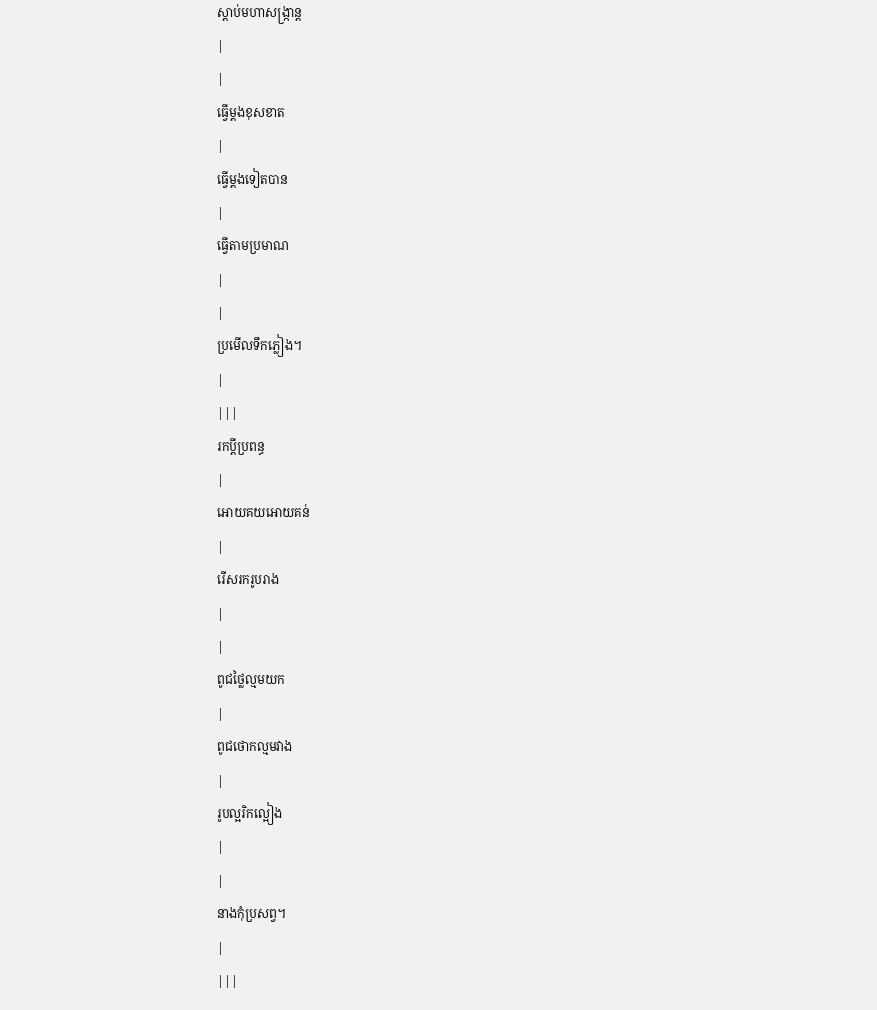ស្ដាប់មហាសង្រ្កាន្ដ
|
|
ធ្វើម្ដងខុសខាត
|
ធ្វើម្ដងទៀតបាន
|
ធ្វើតាមប្រមាណ
|
|
ប្រមើលទឹកភ្លៀង។
|
|||
រកប្ដីប្រពន្ធ
|
អោយគយអោយគន់
|
រើសរករូបរាង
|
|
ពូជថ្លៃល្មមយក
|
ពូជថោកល្មមវាង
|
រូបល្អរិកល្អៀង
|
|
នាងកុំប្រសព្វ។
|
|||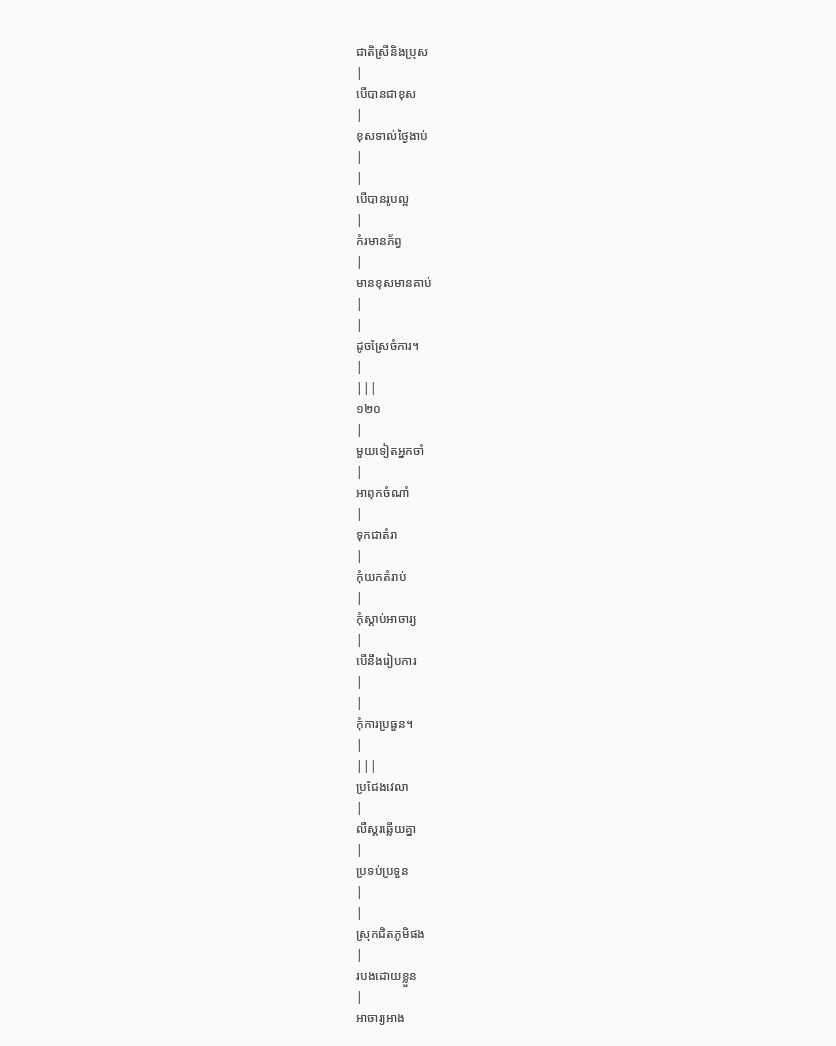ជាតិស្រីនិងប្រុស
|
បើបានជាខុស
|
ខុសទាល់ថ្ងៃងាប់
|
|
បើបានរូបល្អ
|
កំរមានភ័ព្វ
|
មានខុសមានគាប់
|
|
ដូចស្រែចំការ។
|
|||
១២០
|
មួយទៀតអ្នកចាំ
|
អាពុកចំណាំ
|
ទុកជាតំរា
|
កុំយកតំរាប់
|
កុំស្ដាប់អាចារ្យ
|
បើនឹងរៀបការ
|
|
កុំការប្រធួន។
|
|||
ប្រជែងវេលា
|
លឺស្គរឆ្លើយគ្នា
|
ប្រទប់ប្រទួន
|
|
ស្រុកជិតភូមិផង
|
របងដោយខ្លួន
|
អាចារ្យអាង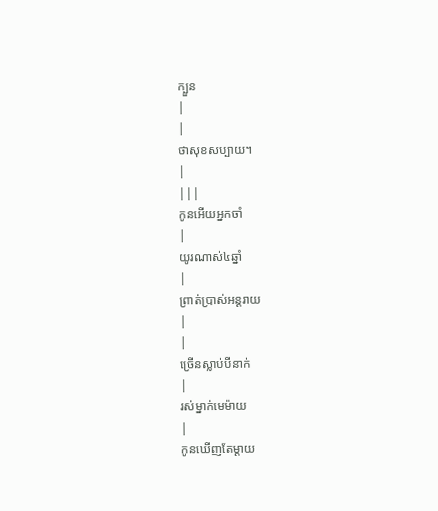ក្បួន
|
|
ថាសុខសប្បាយ។
|
|||
កូនអើយអ្នកចាំ
|
យូរណាស់៤ឆ្នាំ
|
ព្រាត់ប្រាស់អន្ដរាយ
|
|
ច្រើនស្លាប់បីនាក់
|
រស់ម្នាក់មេម៉ាយ
|
កូនឃើញតែម្ដាយ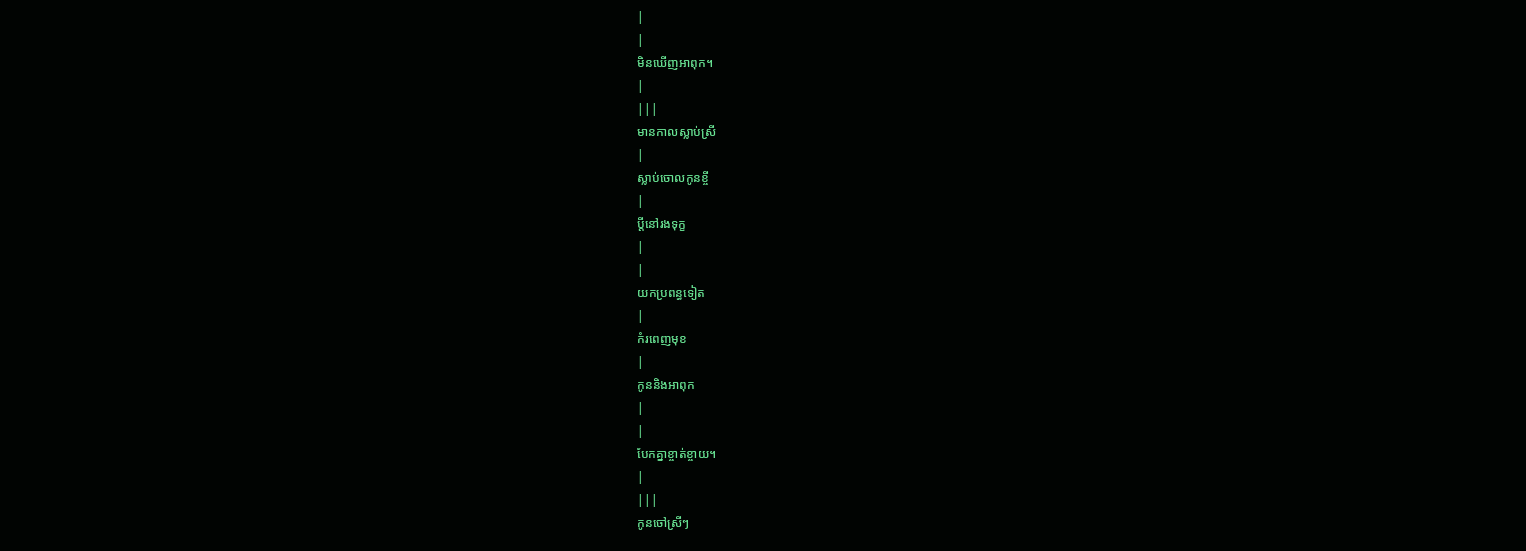|
|
មិនឃើញអាពុក។
|
|||
មានកាលស្លាប់ស្រី
|
ស្លាប់ចោលកូនខ្ចី
|
ប្ដីនៅរងទុក្ខ
|
|
យកប្រពន្ធទៀត
|
កំរពេញមុខ
|
កូននិងអាពុក
|
|
បែកគ្នាខ្ចាត់ខ្ចាយ។
|
|||
កូនចៅស្រីៗ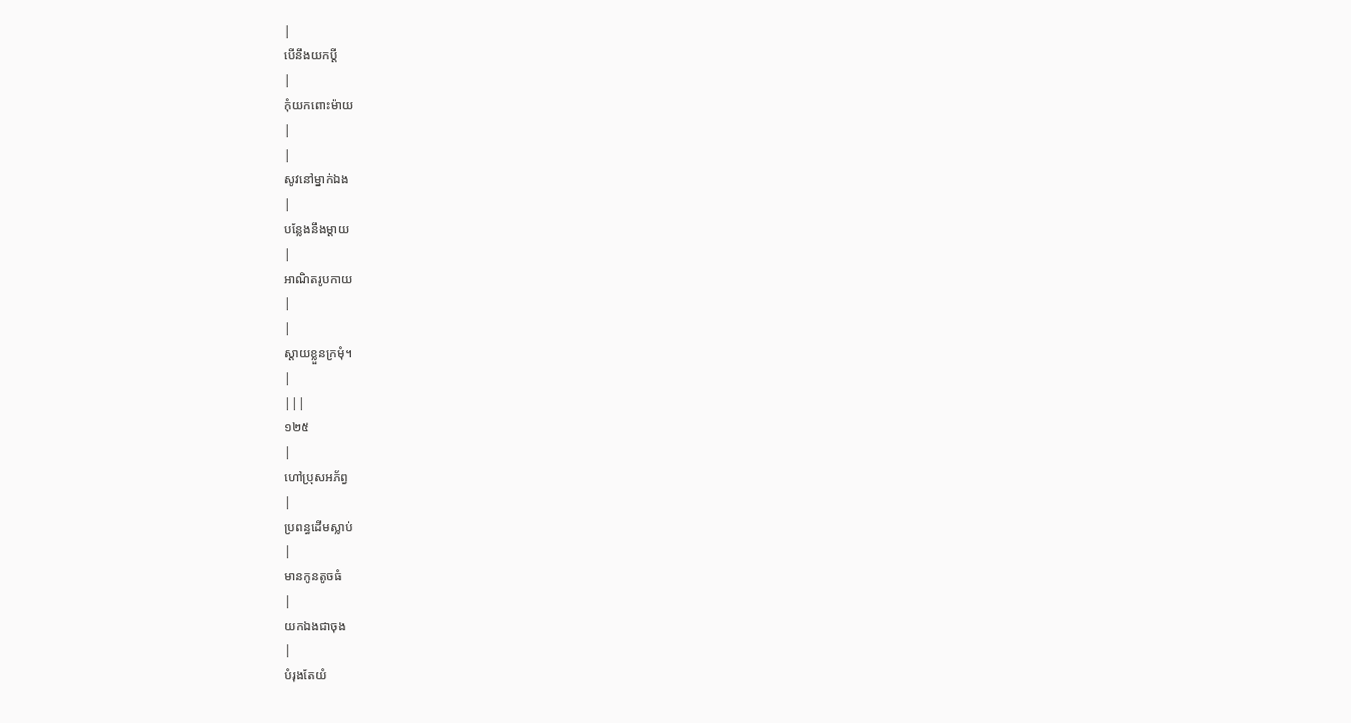|
បើនឹងយកប្ដី
|
កុំយកពោះម៉ាយ
|
|
សូវនៅម្នាក់ឯង
|
បន្លែងនឹងម្ដាយ
|
អាណិតរូបកាយ
|
|
ស្ដាយខ្លួនក្រមុំ។
|
|||
១២៥
|
ហៅប្រុសអភ័ព្វ
|
ប្រពន្ធដើមស្លាប់
|
មានកូនតូចធំ
|
យកឯងជាចុង
|
បំរុងតែយំ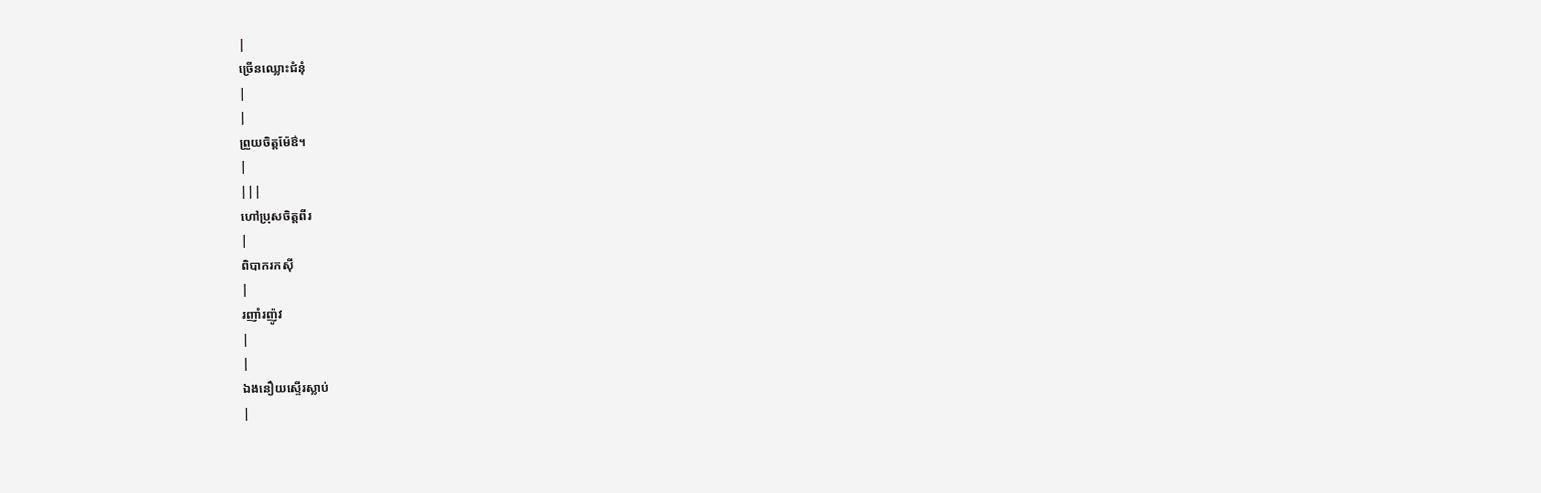|
ច្រើនឈ្លោះជំនុំ
|
|
ព្រួយចិត្ដម៉ែឳ។
|
|||
ហៅប្រុសចិត្ដពីរ
|
ពិបាករកស៊ី
|
រញាំរញ៉ូវ
|
|
ឯងនឿយស្ទើរស្លាប់
|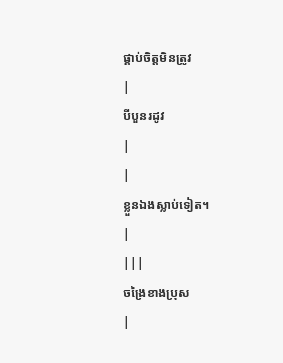ផ្គាប់ចិត្ដមិនត្រូវ
|
បីបួនរដូវ
|
|
ខ្លួនឯងស្លាប់ទៀត។
|
|||
ចង្រៃខាងប្រុស
|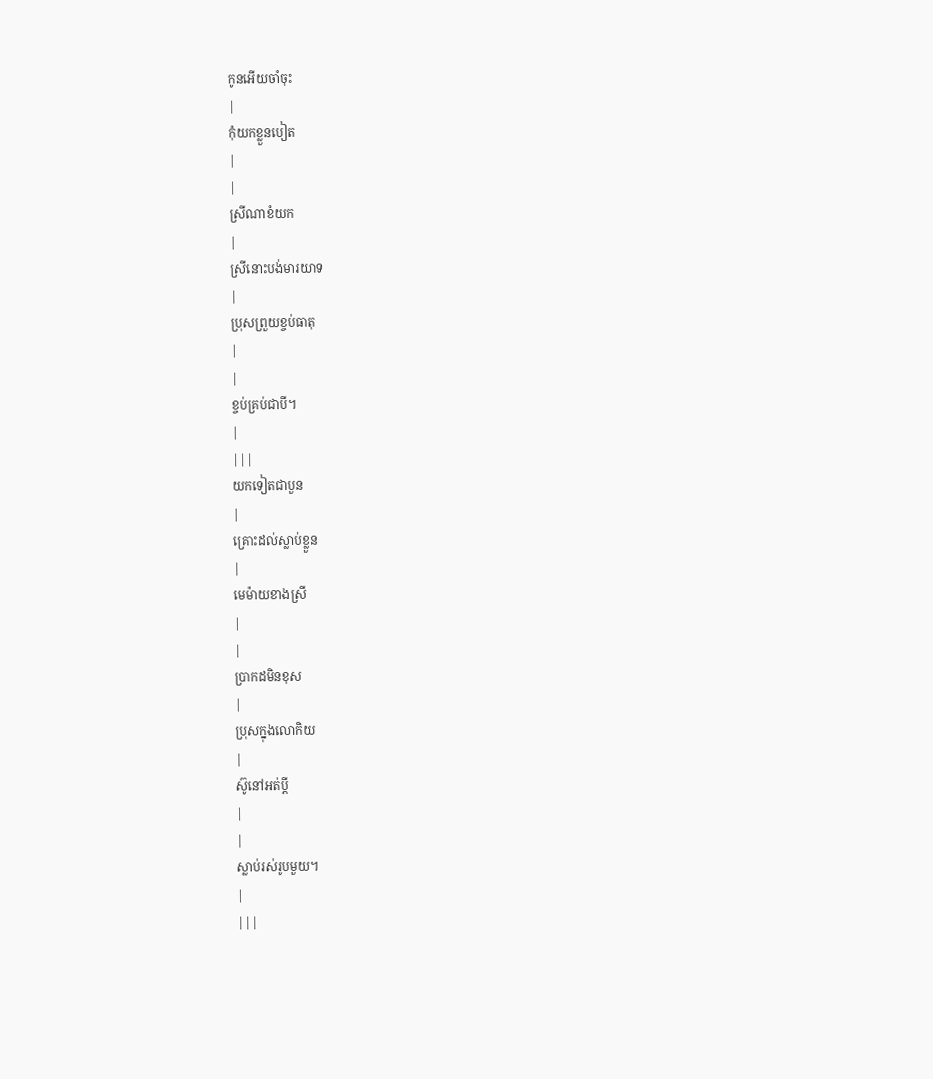កូនអើយចាំចុះ
|
កុំយកខ្លួនបៀត
|
|
ស្រីណាខំយក
|
ស្រីនោះបង់មារយាទ
|
ប្រុសព្រួយខ្ចប់ធាតុ
|
|
ខ្ចប់គ្រប់ជាបី។
|
|||
យកទៀតជាបួន
|
គ្រោះដល់ស្លាប់ខ្លួន
|
មេម៉ាយខាងស្រី
|
|
ប្រាកដមិនខុស
|
ប្រុសក្នុងលោកិយ
|
ស៊ូនៅអត់ប្ដី
|
|
ស្លាប់រស់រូបមួយ។
|
|||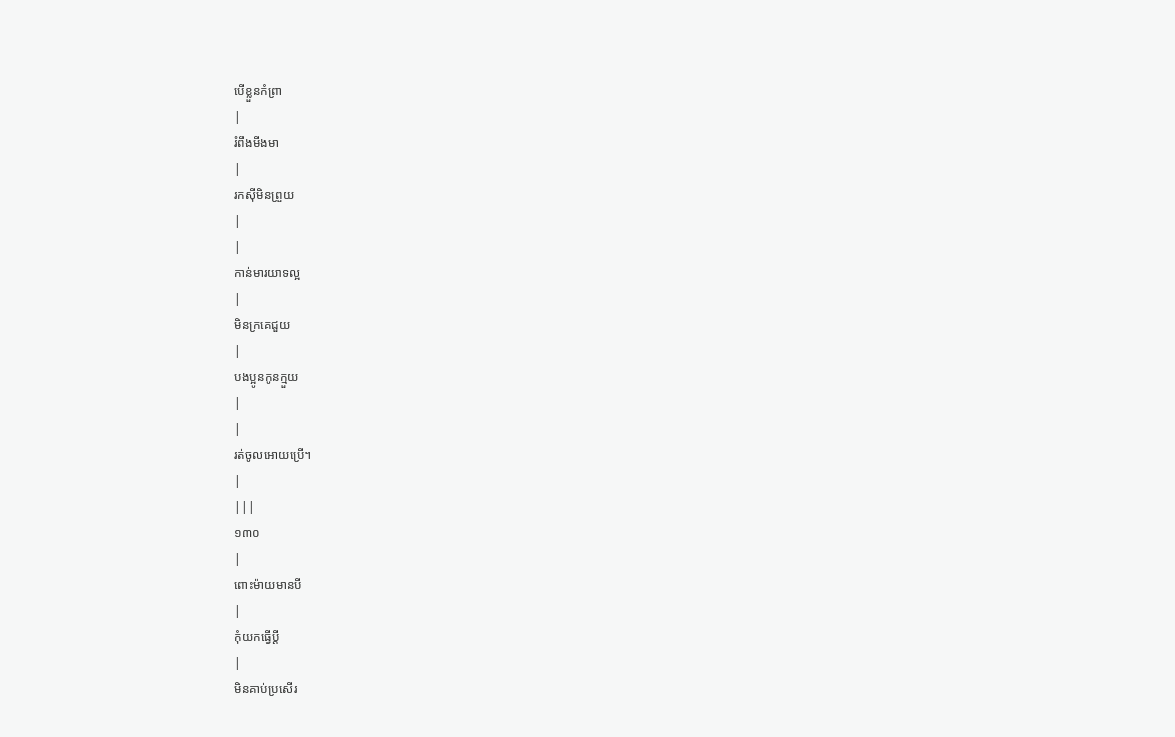បើខ្លួនកំព្រា
|
រំពឹងមីងមា
|
រកស៊ីមិនព្រួយ
|
|
កាន់មារយាទល្អ
|
មិនក្រគេជួយ
|
បងប្អូនកូនក្មួយ
|
|
រត់ចូលអោយប្រើ។
|
|||
១៣០
|
ពោះម៉ាយមានបី
|
កុំយកធ្វើប្ដី
|
មិនគាប់ប្រសើរ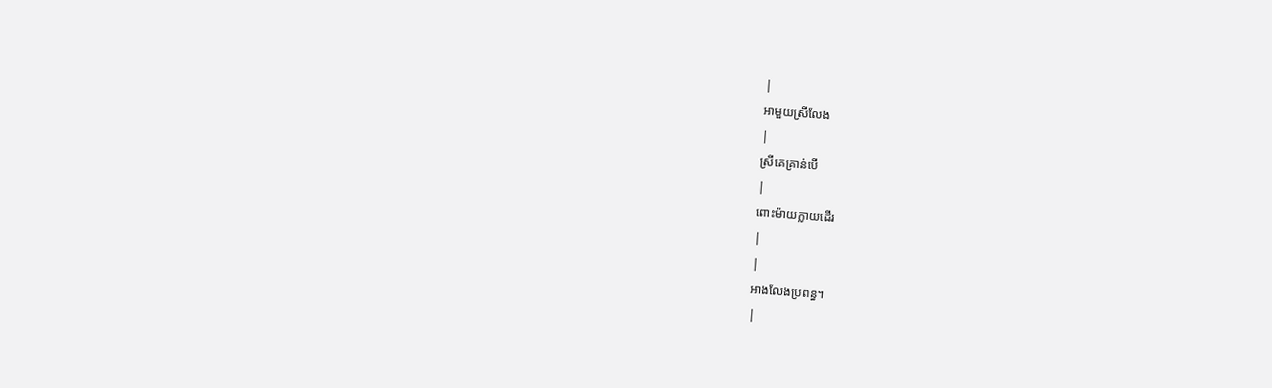|
អាមួយស្រីលែង
|
ស្រីគេគ្រាន់បើ
|
ពោះម៉ាយក្លាយដើរ
|
|
អាងលែងប្រពន្ធ។
|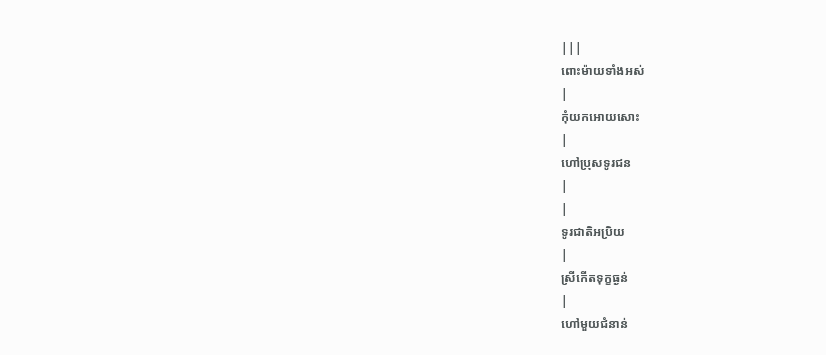|||
ពោះម៉ាយទាំងអស់
|
កុំយកអោយសោះ
|
ហៅប្រុសទូរជន
|
|
ទូរជាតិអប្រិយ
|
ស្រីកើតទុក្ខធ្ងន់
|
ហៅមួយជំនាន់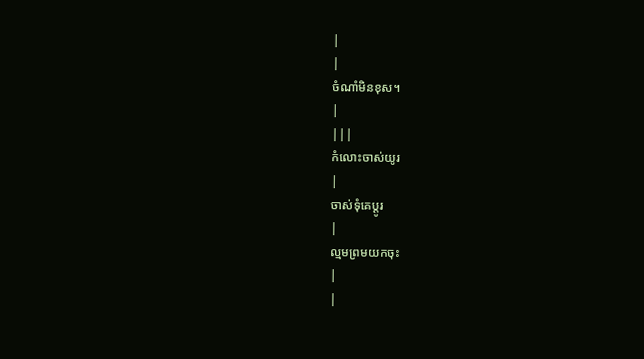|
|
ចំណាំមិនខុស។
|
|||
កំលោះចាស់យូរ
|
ចាស់ទុំគេប្ដូរ
|
ល្មមព្រមយកចុះ
|
|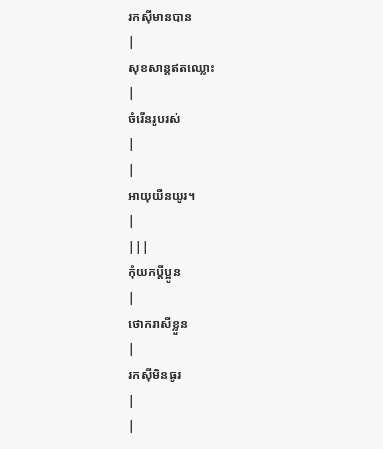រកស៊ីមានបាន
|
សុខសាន្ដឥតឈ្លោះ
|
ចំរើនរូបរស់
|
|
អាយុយឺនយូរ។
|
|||
កុំយកប្ដីប្អូន
|
ថោករាសីខ្លួន
|
រកស៊ីមិនធូរ
|
|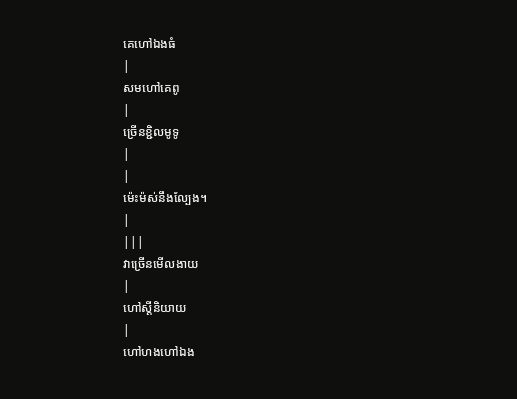គេហៅឯងធំ
|
សមហៅគេពូ
|
ច្រើនខ្ជិលមូទូ
|
|
ម៉េះម៉ស់នឹងល្បែង។
|
|||
វាច្រើនមើលងាយ
|
ហៅស្ដីនិយាយ
|
ហៅហងហៅឯង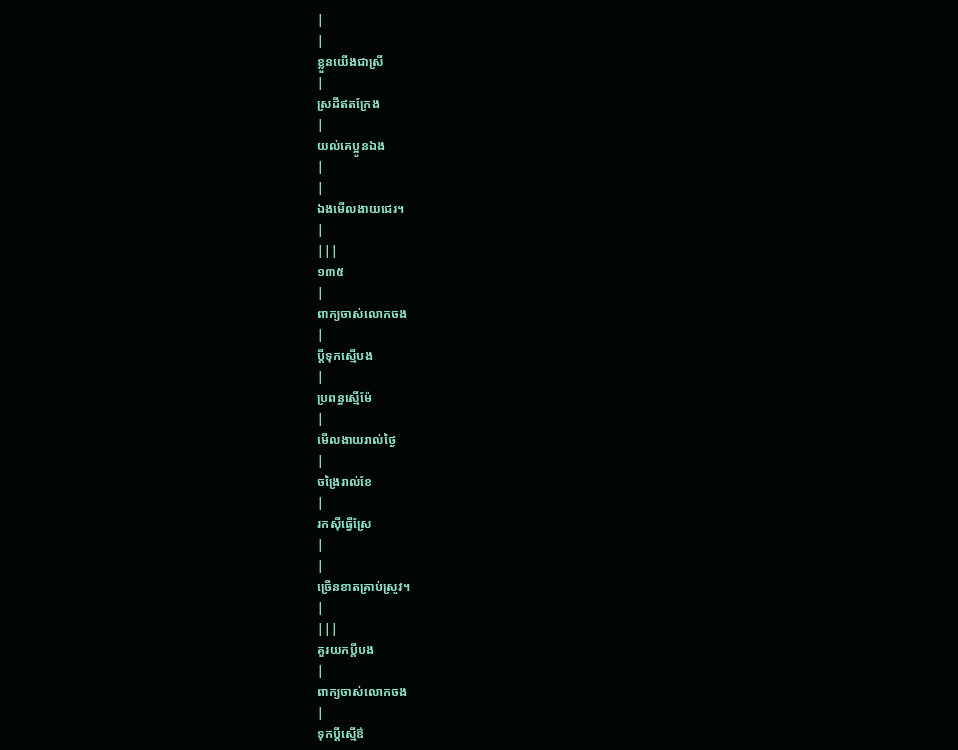|
|
ខ្លួនយើងជាស្រី
|
ស្រដីឥតក្រែង
|
យល់គេប្អូនឯង
|
|
ឯងមើលងាយជេរ។
|
|||
១៣៥
|
ពាក្យចាស់លោកចង
|
ប្ដីទុកស្មើបង
|
ប្រពន្ធស្មើម៉ែ
|
មើលងាយរាល់ថ្ងៃ
|
ចង្រៃរាល់ខែ
|
រកស៊ីធ្វើស្រែ
|
|
ច្រើនខាតគ្រាប់ស្រូវ។
|
|||
គួរយកប្ដីបង
|
ពាក្យចាស់លោកចង
|
ទុកប្ដីស្មើឳ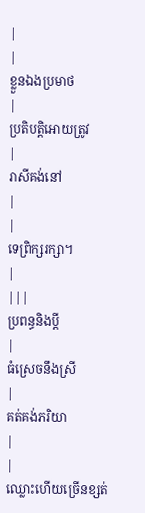|
|
ខ្លួនឯងប្រមាថ
|
ប្រតិបត្ដិអោយត្រូវ
|
រាសីគង់នៅ
|
|
ទេព្រិក្សរក្សា។
|
|||
ប្រពន្ធនិងប្ដី
|
ធំស្រេចនឹងស្រី
|
គត់គង់ភរិយា
|
|
ឈ្លោះហើយច្រើនខ្សត់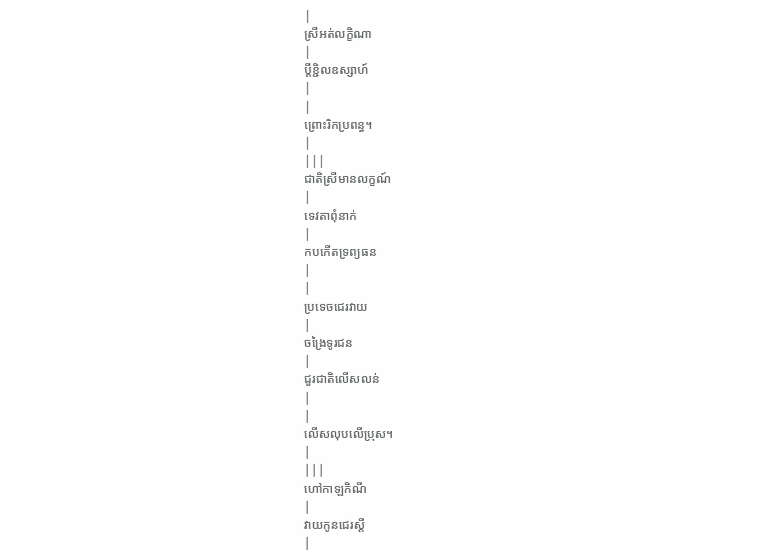|
ស្រីអត់លក្ខិណា
|
ប្ដីខ្ជិលឧស្សាហ៍
|
|
ព្រោះរិកប្រពន្ធ។
|
|||
ជាតិស្រីមានលក្ខណ៍
|
ទេវតាពុំនាក់
|
កបកើតទ្រព្យធន
|
|
ប្រទេចជេរវាយ
|
ចង្រៃទូរជន
|
ជួរជាតិលើសលន់
|
|
លើសលុបលើប្រុស។
|
|||
ហៅកាឡកិណី
|
វាយកូនជេរស្ដី
|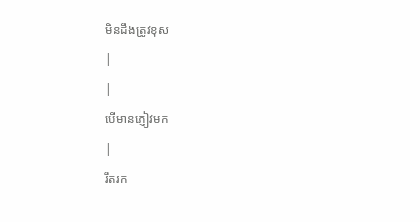មិនដឹងត្រូវខុស
|
|
បើមានភ្ញៀវមក
|
រឹតរក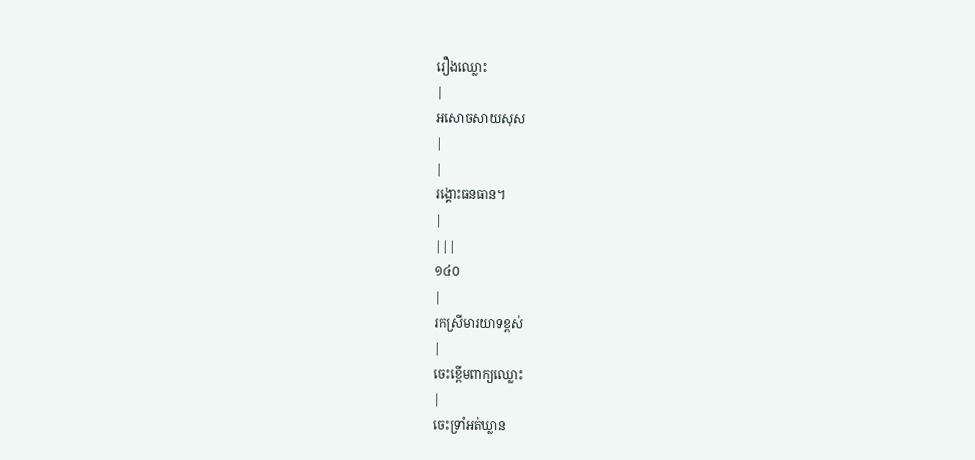រឿងឈ្លោះ
|
អសោចសាយសុស
|
|
រង្គោះធនធាន។
|
|||
១៤០
|
រកស្រីមារយាទខ្ពស់
|
ចេះខ្ពើមពាក្យឈ្លោះ
|
ចេះទ្រាំអត់ឃ្លាន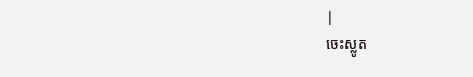|
ចេះស្លូត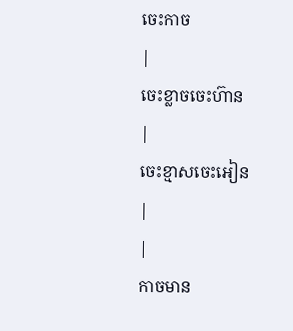ចេះកាច
|
ចេះខ្លាចចេះហ៊ាន
|
ចេះខ្មាសចេះអៀន
|
|
កាចមាន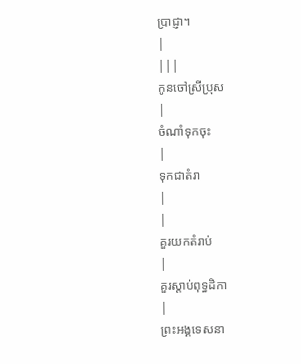ប្រាជ្ញា។
|
|||
កូនចៅស្រីប្រុស
|
ចំណាំទុកចុះ
|
ទុកជាតំរា
|
|
គួរយកតំរាប់
|
គួរស្ដាប់ពុទ្ធដិកា
|
ព្រះអង្គទេសនា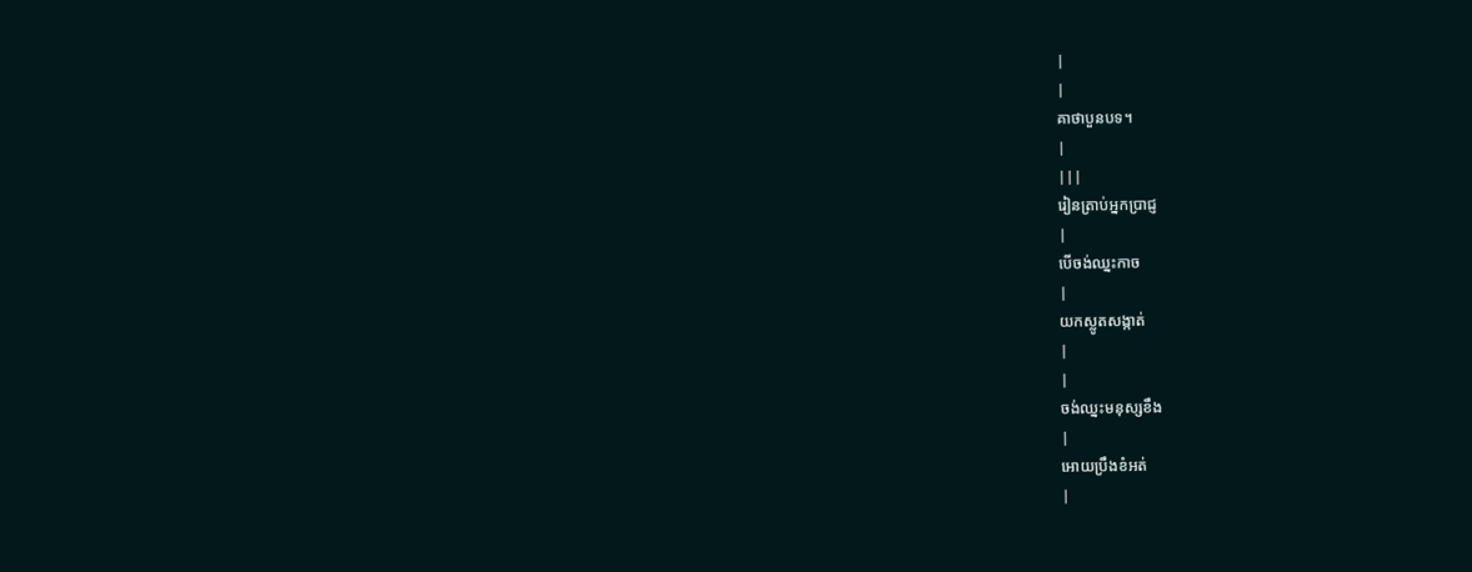|
|
គាថាបួនបទ។
|
|||
រៀនត្រាប់អ្នកប្រាជ្ញ
|
បើចង់ឈ្នះកាច
|
យកស្លូតសង្កាត់
|
|
ចង់ឈ្នះមនុស្សខឹង
|
អោយប្រឹងខំអត់
|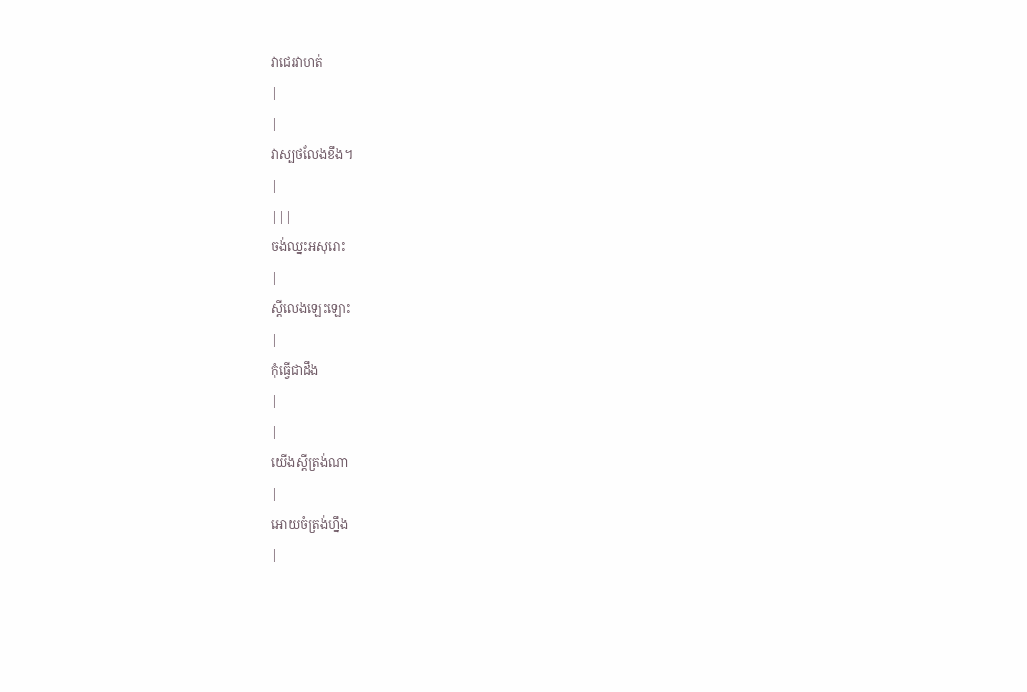វាជេរវាហត់
|
|
វាស្បថលែងខឹង។
|
|||
ចង់ឈ្នះអសុរោះ
|
ស្ដីលេងឡេះឡោះ
|
កុំធ្វើជាដឹង
|
|
យើងស្ដីត្រង់ណា
|
អោយចំត្រង់ហ្នឹង
|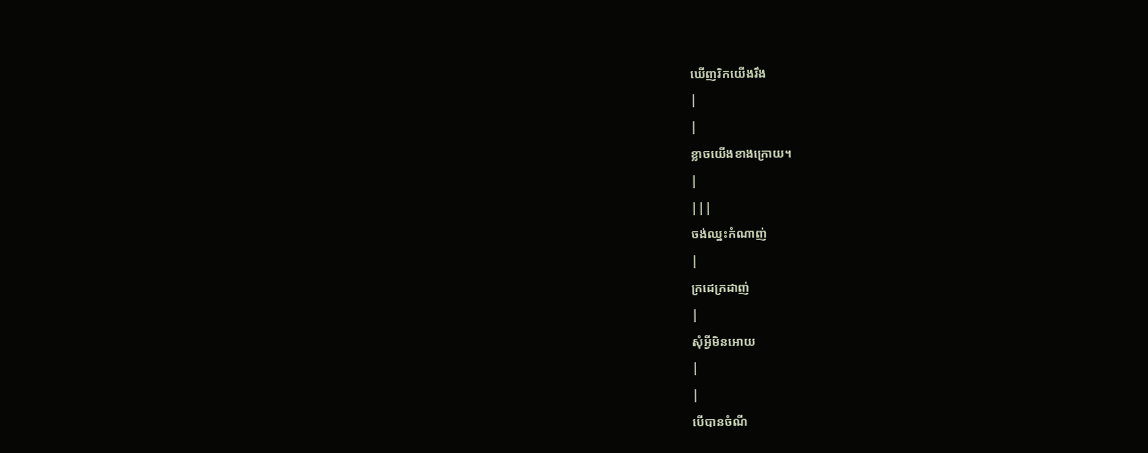ឃើញរិកយើងរឹង
|
|
ខ្លាចយើងខាងក្រោយ។
|
|||
ចង់ឈ្នះកំណាញ់
|
ក្រដេក្រដាញ់
|
សុំអ្វីមិនអោយ
|
|
បើបានចំណី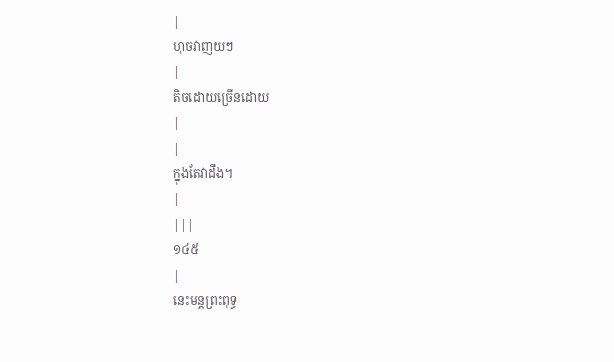|
ហុចវាញយៗ
|
តិចដោយច្រើនដោយ
|
|
ក្នុងតែវាដឹង។
|
|||
១៤៥
|
នេះមន្ដព្រះពុទ្ធ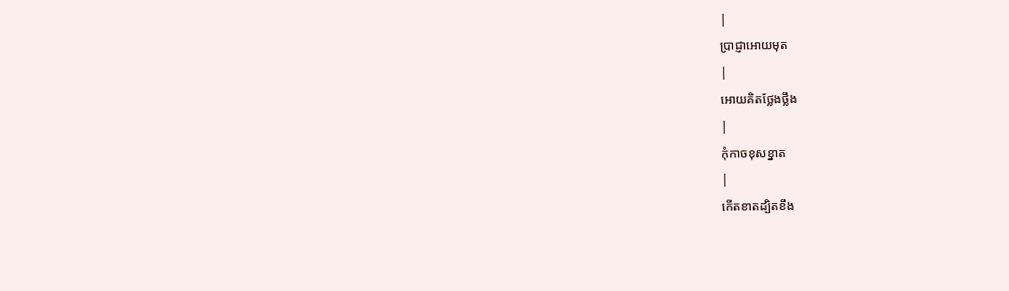|
ប្រាជ្ញាអោយមុត
|
អោយគិតថ្លែងថ្លឹង
|
កុំកាចខុសខ្នាត
|
កើតខាតដ្បិតខឹង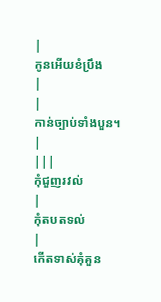|
កូនអើយខំប្រឹង
|
|
កាន់ច្បាប់ទាំងបួន។
|
|||
កុំជួញរវល់
|
កុំតបតទល់
|
កើតទាស់គុំគួន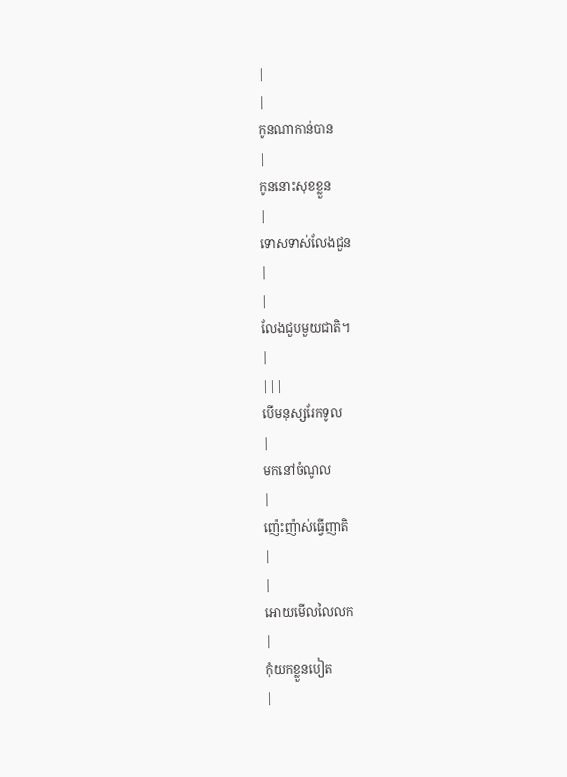|
|
កូនណាកាន់បាន
|
កូននោះសុខខ្លួន
|
ទោសទាស់លែងជួន
|
|
លែងជួបមួយជាតិ។
|
|||
បើមនុស្សរែកទូល
|
មកនៅចំណូល
|
ញ៉េះញ៉ាស់ធ្វើញាតិ
|
|
អោយមើលលៃលក
|
កុំយកខ្លួនបៀត
|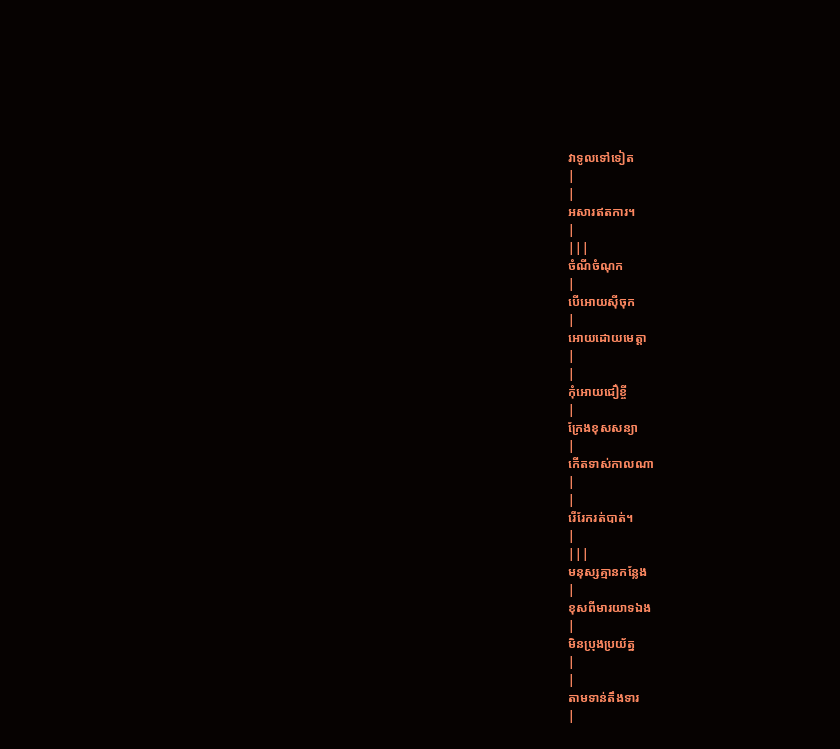វាទូលទៅទៀត
|
|
អសារឥតការ។
|
|||
ចំណីចំណុក
|
បើអោយស៊ីចុក
|
អោយដោយមេត្ដា
|
|
កុំអោយជឿខ្ចី
|
ក្រែងខុសសន្យា
|
កើតទាស់កាលណា
|
|
រើរែករត់បាត់។
|
|||
មនុស្សគ្មានកន្លែង
|
ខុសពីមារយាទឯង
|
មិនប្រុងប្រយ័ត្ន
|
|
តាមទាន់តឹងទារ
|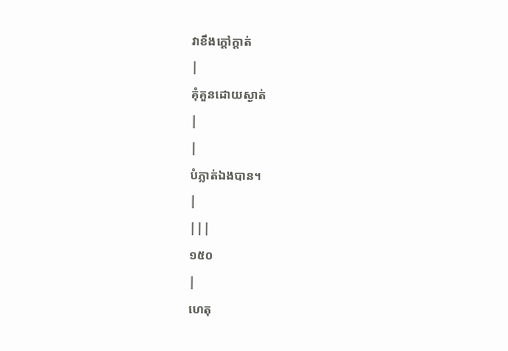វាខឹងក្ដៅក្ដាត់
|
គុំគួនដោយស្ងាត់
|
|
បំភ្លាត់ឯងបាន។
|
|||
១៥០
|
ហេតុ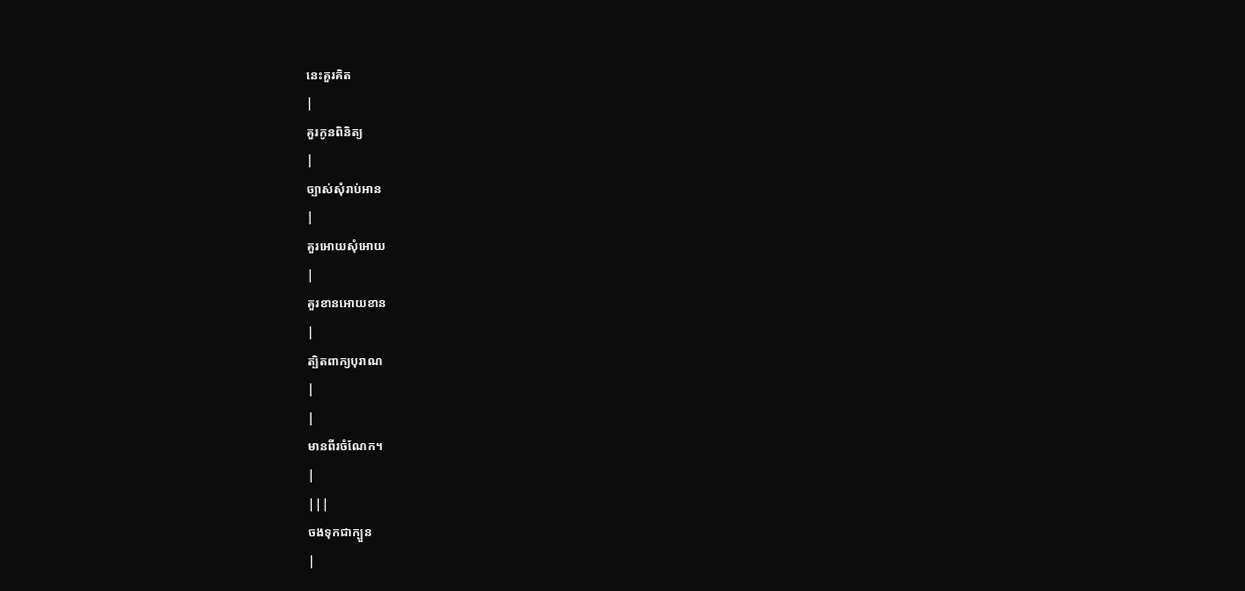នេះគួរគិត
|
គួរកូនពិនិត្យ
|
ច្បាស់សុំរាប់អាន
|
គួរអោយសុំអោយ
|
គួរខានអោយខាន
|
ត្បិតពាក្យបុរាណ
|
|
មានពីរចំណែក។
|
|||
ចងទុកជាក្បួន
|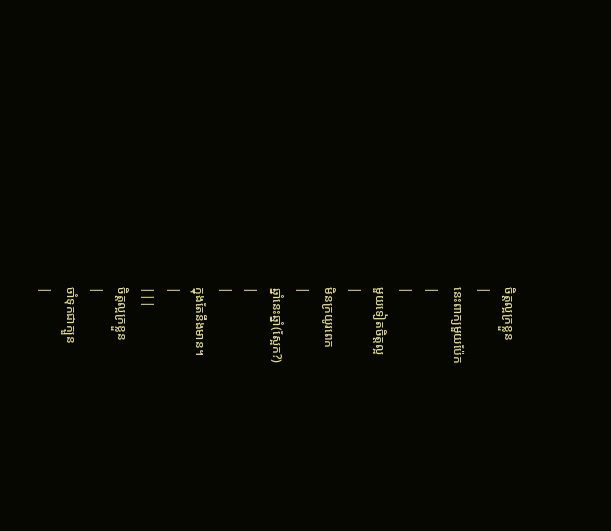ចិត្ដល្អក្រខ្លួន
|
នេះពាក្យមួយប៉ែក
|
|
មួយទៀតចិត្ដល្អ
|
មិនក្រយូរពេក
|
ឆ្នាំនេះឆ្នាំ(ស្អែក?)
|
|
ក្នុងតែនឹងមាន។
|
|||
ចិត្ដល្អក្រខ្លួន
|
ចាំទុកជាក្បួន
|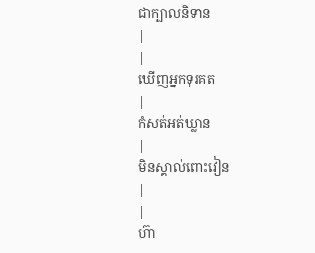ជាក្បាលនិទាន
|
|
ឃើញអ្នកទុរគត
|
កំសត់អត់ឃ្លាន
|
មិនស្គាល់ពោះវៀន
|
|
ហ៊ា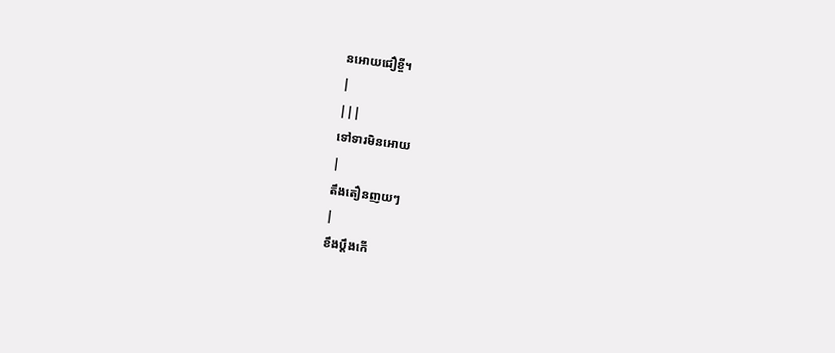នអោយជឿខ្ចី។
|
|||
ទៅទារមិនអោយ
|
តឹងតឿនញយៗ
|
ខឹងប្ដឹងកើ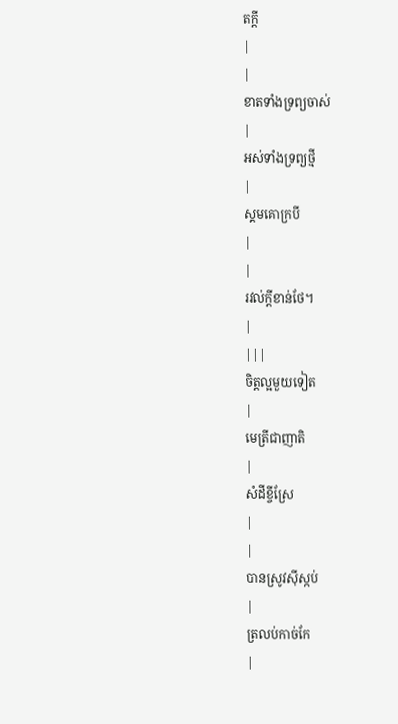តក្ដី
|
|
ខាតទាំងទ្រព្យចាស់
|
អស់ទាំងទ្រព្យថ្មី
|
ស្គមគោក្របី
|
|
រវល់ក្ដីខាន់ថែ។
|
|||
ចិត្ដល្អមួយទៀត
|
មេត្រីជាញាតិ
|
សំដីខ្ចីស្រែ
|
|
បានស្រូវស៊ីស្កប់
|
ត្រលប់កាច់កែ
|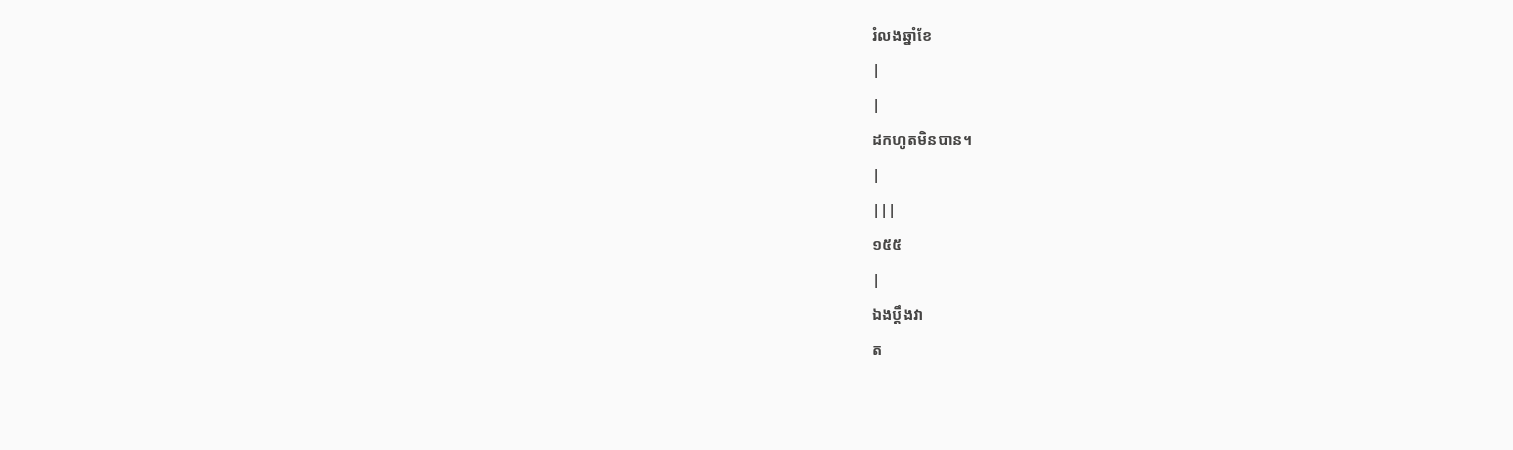រំលងឆ្នាំខែ
|
|
ដកហូតមិនបាន។
|
|||
១៥៥
|
ឯងប្ដឹងវា
ត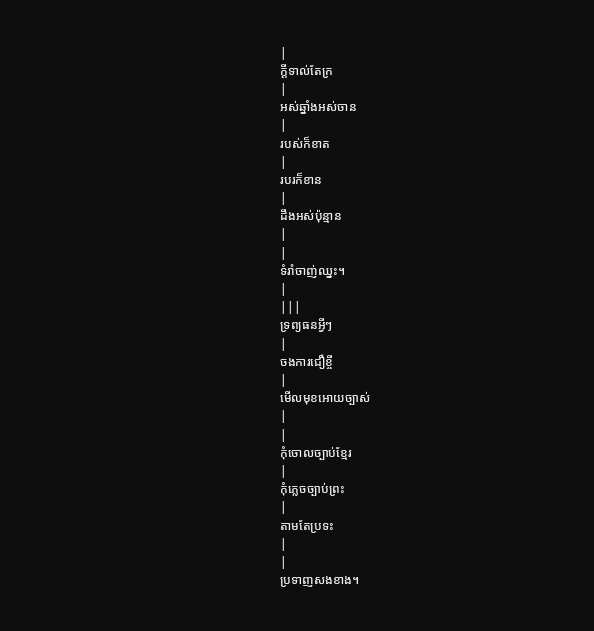|
ក្ដីទាល់តែក្រ
|
អស់ឆ្នាំងអស់ចាន
|
របស់ក៏ខាត
|
របរក៏ខាន
|
ដឹងអស់ប៉ុន្មាន
|
|
ទំរាំចាញ់ឈ្នះ។
|
|||
ទ្រព្យធនអ្វីៗ
|
ចងការជឿខ្ចី
|
មើលមុខអោយច្បាស់
|
|
កុំចោលច្បាប់ខ្មែរ
|
កុំភ្លេចច្បាប់ព្រះ
|
តាមតែប្រទះ
|
|
ប្រទាញសងខាង។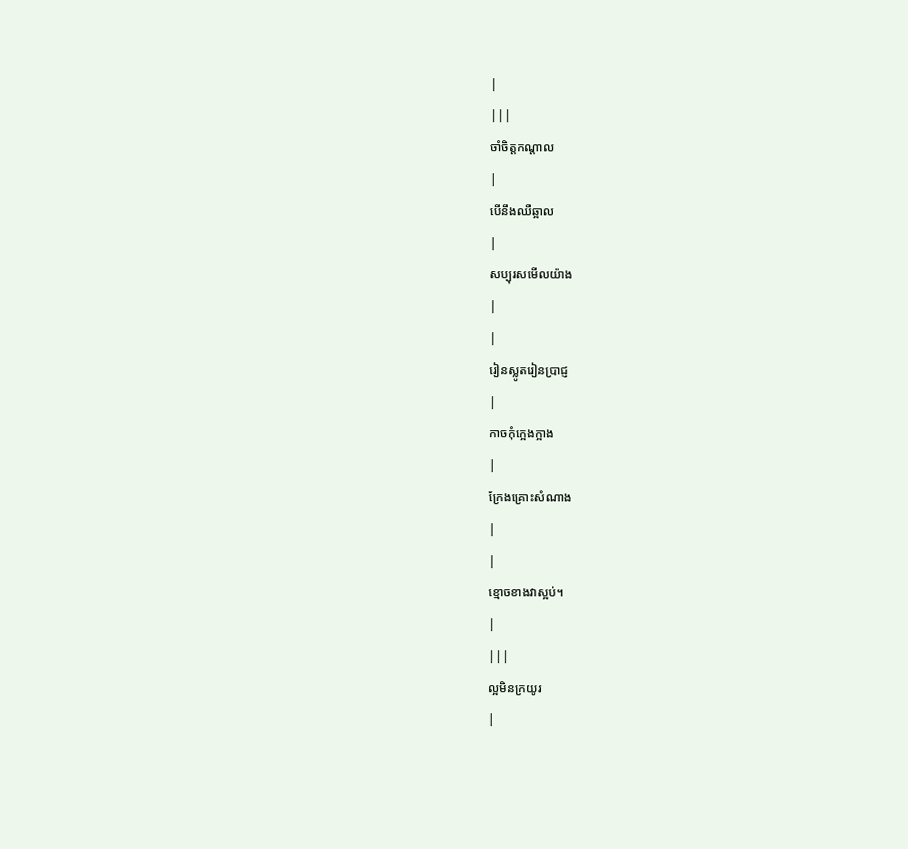|
|||
ចាំចិត្ដកណ្ដាល
|
បើនឹងឈឺឆ្អាល
|
សប្បុរសមើលយ៉ាង
|
|
រៀនស្លូតរៀនប្រាជ្ញ
|
កាចកុំក្អេងក្អាង
|
ក្រែងគ្រោះសំណាង
|
|
ខ្មោចខាងវាស្អប់។
|
|||
ល្អមិនក្រយូរ
|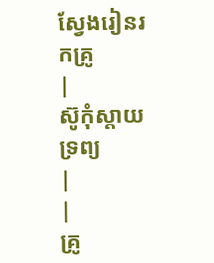ស្វែងរៀនរកគ្រូ
|
ស៊ូកុំស្ដាយទ្រព្យ
|
|
គ្រូ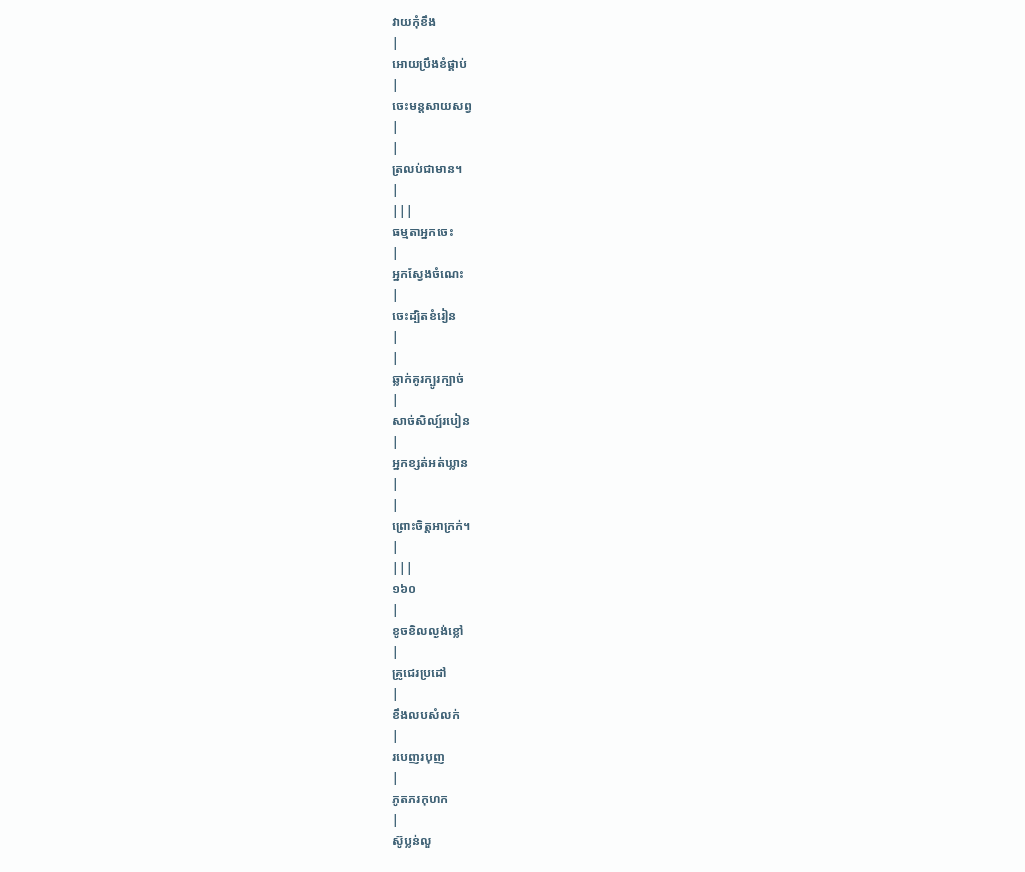វាយកុំខឹង
|
អោយប្រឹងខំផ្គាប់
|
ចេះមន្ដសាយសព្វ
|
|
ត្រលប់ជាមាន។
|
|||
ធម្មតាអ្នកចេះ
|
អ្នកស្វែងចំណេះ
|
ចេះដ្បិតខំរៀន
|
|
ឆ្លាក់គូរក្បូរក្បាច់
|
សាច់សិល្ប៍របៀន
|
អ្នកខ្សត់អត់ឃ្លាន
|
|
ព្រោះចិត្ដអាក្រក់។
|
|||
១៦០
|
ខូចខិលល្ងង់ខ្លៅ
|
គ្រូជេរប្រដៅ
|
ខឹងលបសំលក់
|
របេញរបុញ
|
ភូតភរកុហក
|
ស៊ូប្លន់លួ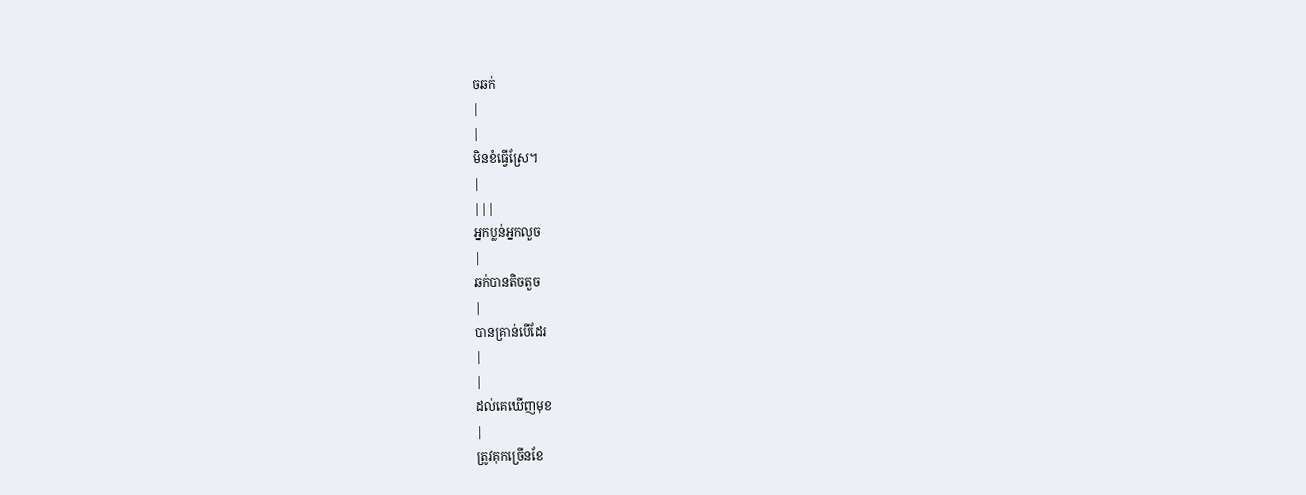ចឆក់
|
|
មិនខំធ្វើស្រែ។
|
|||
អ្នកប្លន់អ្នកលួច
|
ឆក់បានតិចតួច
|
បានគ្រាន់បើដែរ
|
|
ដល់គេឃើញមុខ
|
ត្រូវគុកច្រើនខែ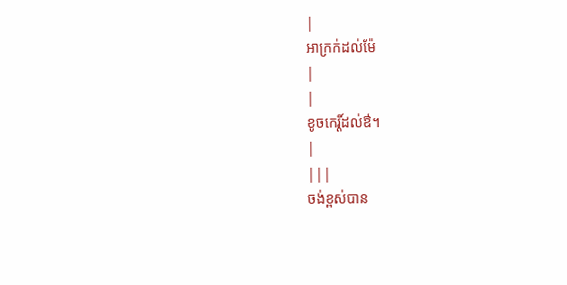|
អាក្រក់ដល់ម៉ែ
|
|
ខូចកេរ្ដិ៍ដល់ឳ។
|
|||
ចង់ខ្ពស់បាន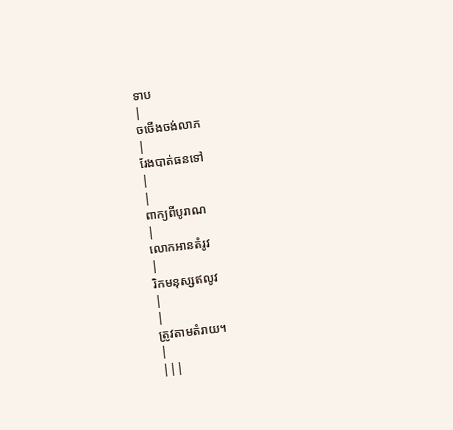ទាប
|
ចចើងចង់លាភ
|
រែងបាត់ធនទៅ
|
|
ពាក្យពីបូរាណ
|
លោកអានតំរូវ
|
រិកមនុស្សឥលូវ
|
|
ត្រូវតាមតំរាយ។
|
|||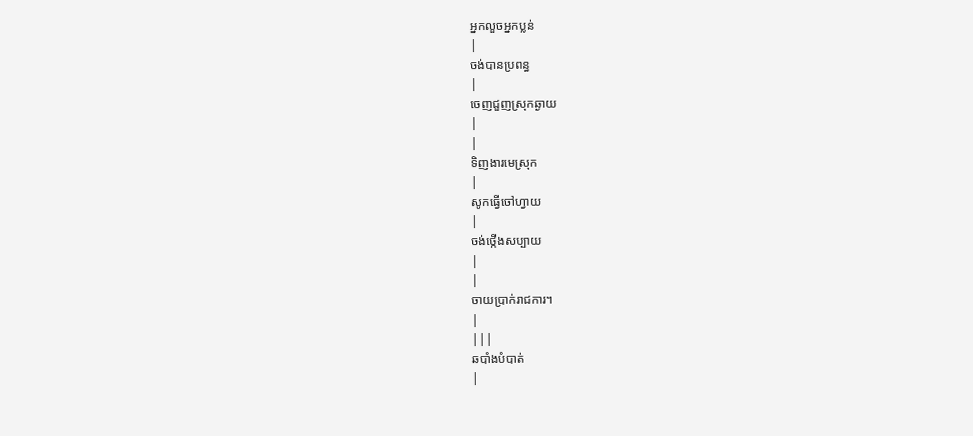អ្នកលួចអ្នកប្លន់
|
ចង់បានប្រពន្ធ
|
ចេញជួញស្រុកឆ្ងាយ
|
|
ទិញងារមេស្រុក
|
សូកធ្វើចៅហ្វាយ
|
ចង់ថ្កើងសប្បាយ
|
|
ចាយប្រាក់រាជការ។
|
|||
ឆបាំងបំបាត់
|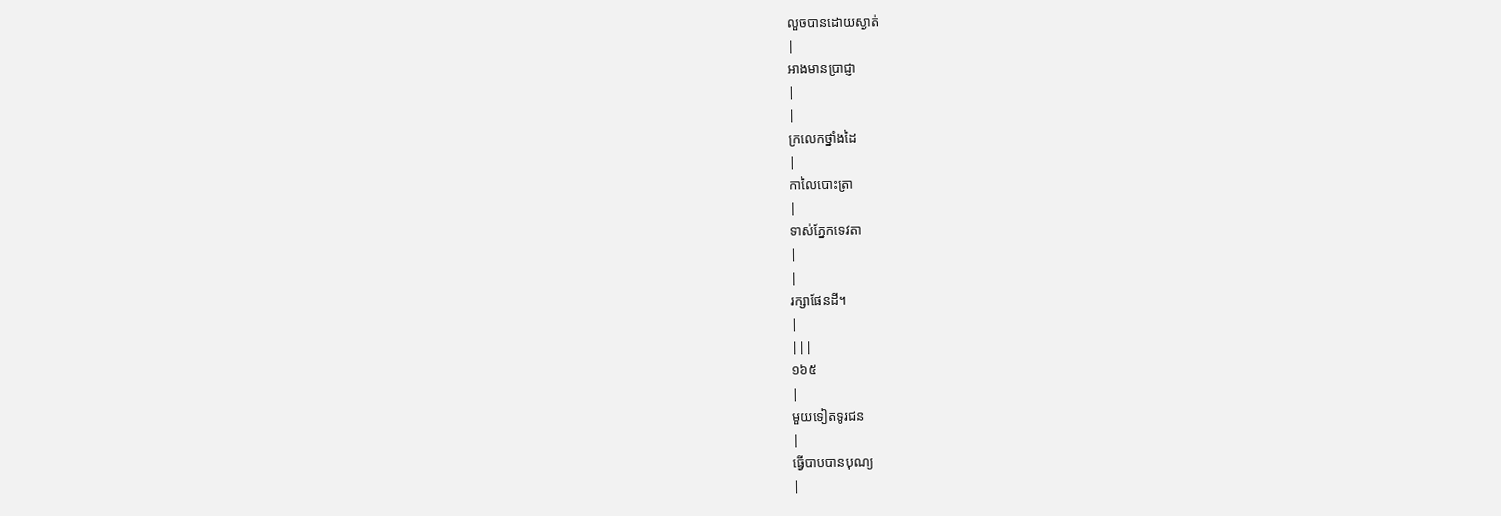លួចបានដោយស្ងាត់
|
អាងមានប្រាជ្ញា
|
|
ក្រលេកថ្នាំងដៃ
|
កាលៃបោះត្រា
|
ទាស់ភ្នែកទេវតា
|
|
រក្សាផែនដី។
|
|||
១៦៥
|
មួយទៀតទូរជន
|
ធ្វើបាបបានបុណ្យ
|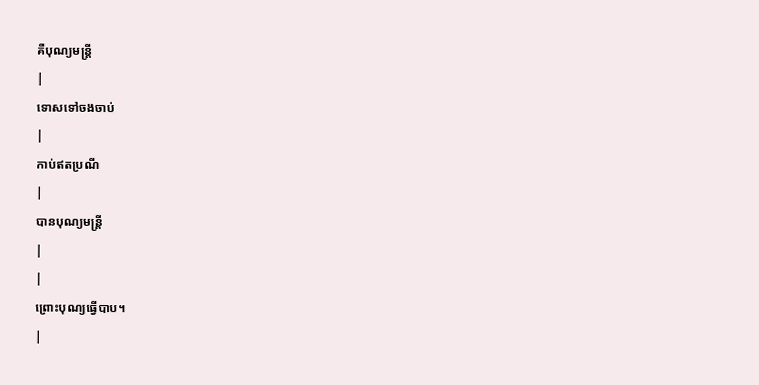គឺបុណ្យមន្រ្ដី
|
ទោសទៅចងចាប់
|
កាប់ឥតប្រណី
|
បានបុណ្យមន្រ្ដី
|
|
ព្រោះបុណ្យធ្វើបាប។
|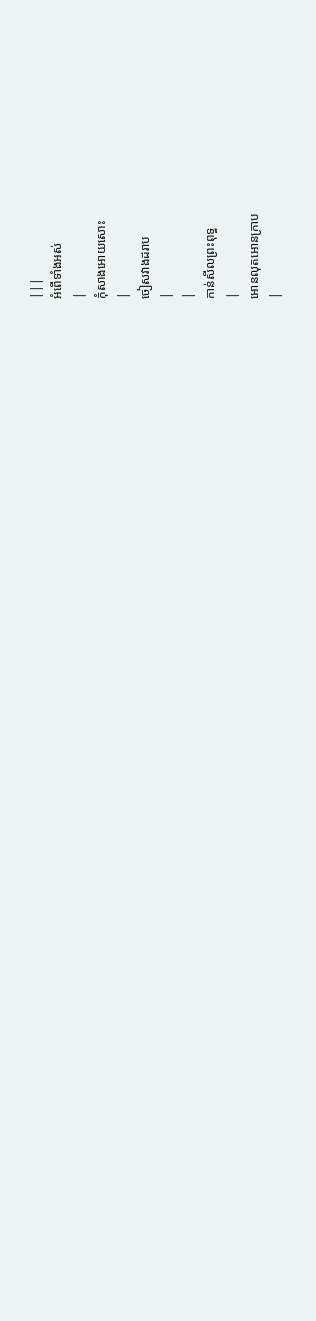|||
អំពើទាំងអស់
|
កុំសាងអោយសោះ
|
ចៀសវាងដរាប
|
|
កាន់សីលព្រះពុទ្ធ
|
អោនលុតអោនក្រាប
|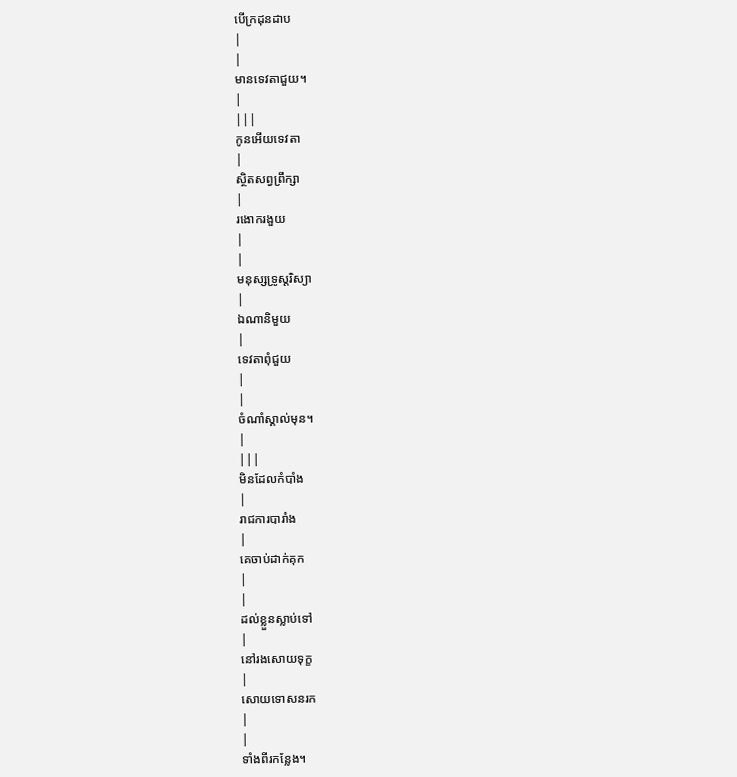បើក្រដុនដាប
|
|
មានទេវតាជួយ។
|
|||
កូនអើយទេវតា
|
ស្ថិតសព្វព្រឹក្សា
|
រងោករងួយ
|
|
មនុស្សទ្រូស្ដរិស្យា
|
ឯណានិមួយ
|
ទេវតាពុំជួយ
|
|
ចំណាំស្គាល់មុន។
|
|||
មិនដែលកំបាំង
|
រាជការបារាំង
|
គេចាប់ដាក់គុក
|
|
ដល់ខ្លួនស្លាប់ទៅ
|
នៅរងសោយទុក្ខ
|
សោយទោសនរក
|
|
ទាំងពីរកន្លែង។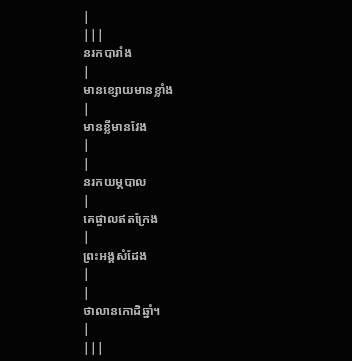|
|||
នរកបារាំង
|
មានខ្សោយមានខ្លាំង
|
មានខ្លីមានវែង
|
|
នរកយម្ភបាល
|
គេផ្ចាលឥតក្រែង
|
ព្រះអង្គសំដែង
|
|
ថាលានកោដិឆ្នាំ។
|
|||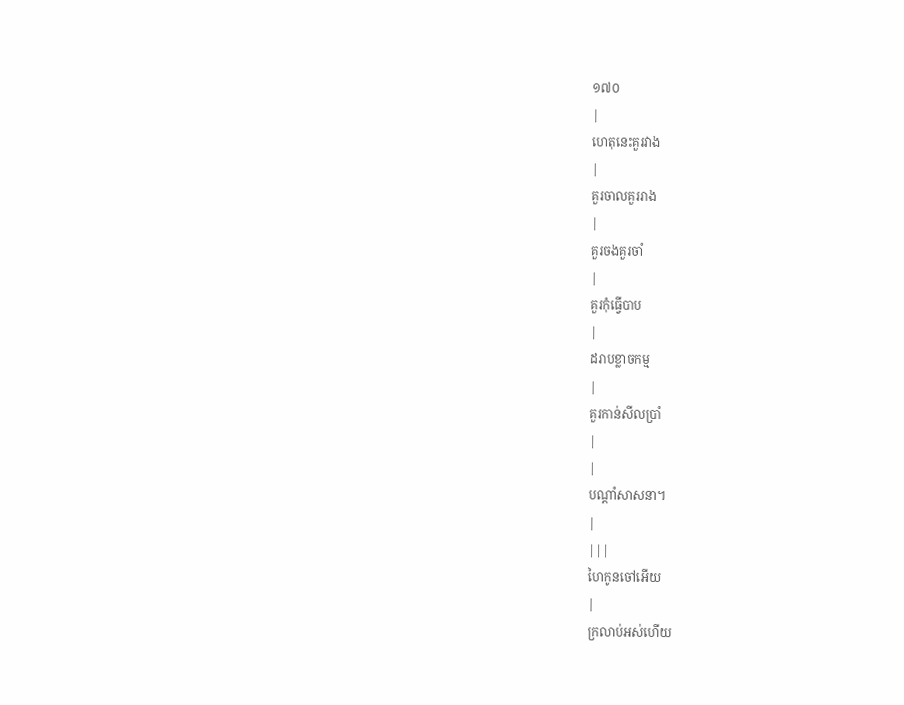១៧០
|
ហេតុនេះគួរវាង
|
គួរចាលគួររាង
|
គួរចងគួរចាំ
|
គួរកុំធ្វើបាប
|
ដរាបខ្លាចកម្ម
|
គួរកាន់សីលប្រាំ
|
|
បណ្ដាំសាសនា។
|
|||
ហៃកូនចៅអើយ
|
ក្រលាប់អស់ហើយ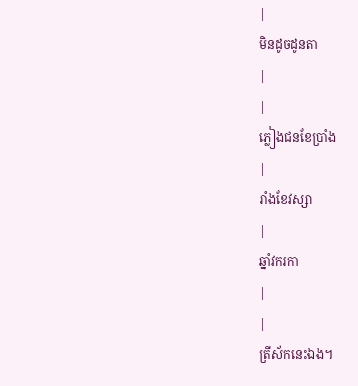|
មិនដូចដូនតា
|
|
ភ្លៀងជនខែប្រាំង
|
រាំងខែវស្សា
|
ឆ្នាំវករកា
|
|
ត្រីស័កនេះឯង។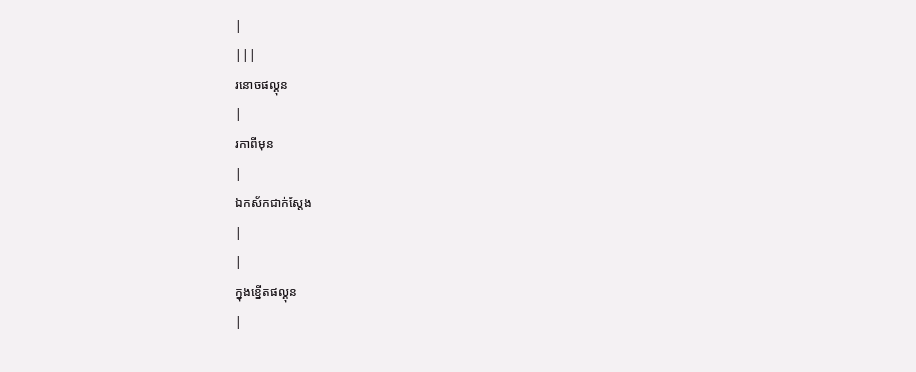|
|||
រនោចផល្គុន
|
រកាពីមុន
|
ឯកស័កជាក់ស្ដែង
|
|
ក្នុងខ្នើតផល្គុន
|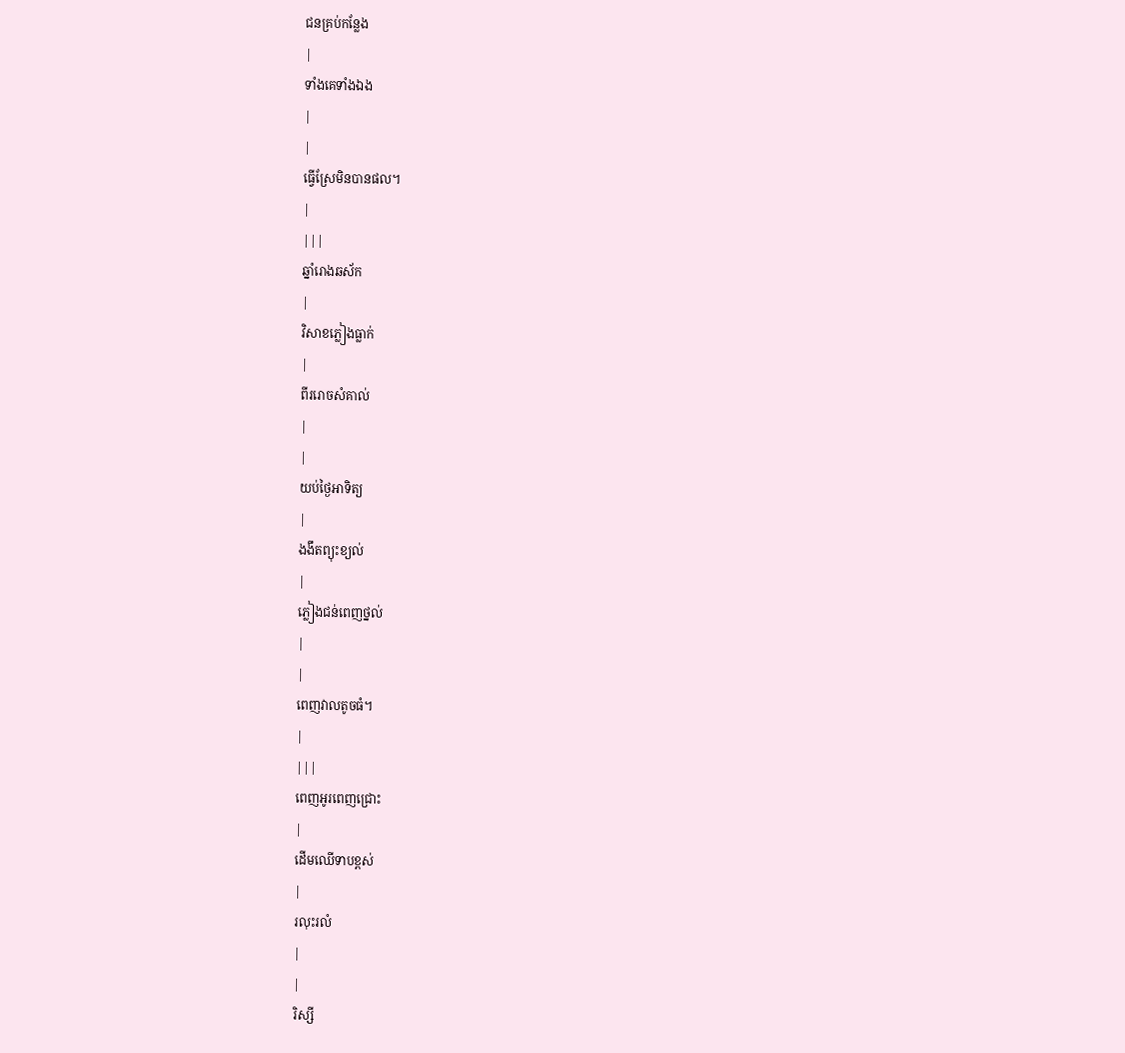ជនគ្រប់កន្លែង
|
ទាំងគេទាំងឯង
|
|
ធ្វើស្រែមិនបានផល។
|
|||
ឆ្នាំរោងឆស័ក
|
វិសាខភ្លៀងធ្លាក់
|
ពីររោចសំគាល់
|
|
យប់ថ្ងៃអាទិត្យ
|
ងងឹតព្យុះខ្យល់
|
ភ្លៀងជន់ពេញថ្នល់
|
|
ពេញវាលតូចធំ។
|
|||
ពេញអូរពេញជ្រោះ
|
ដើមឈើទាបខ្ពស់
|
រលុះរលំ
|
|
រិស្សី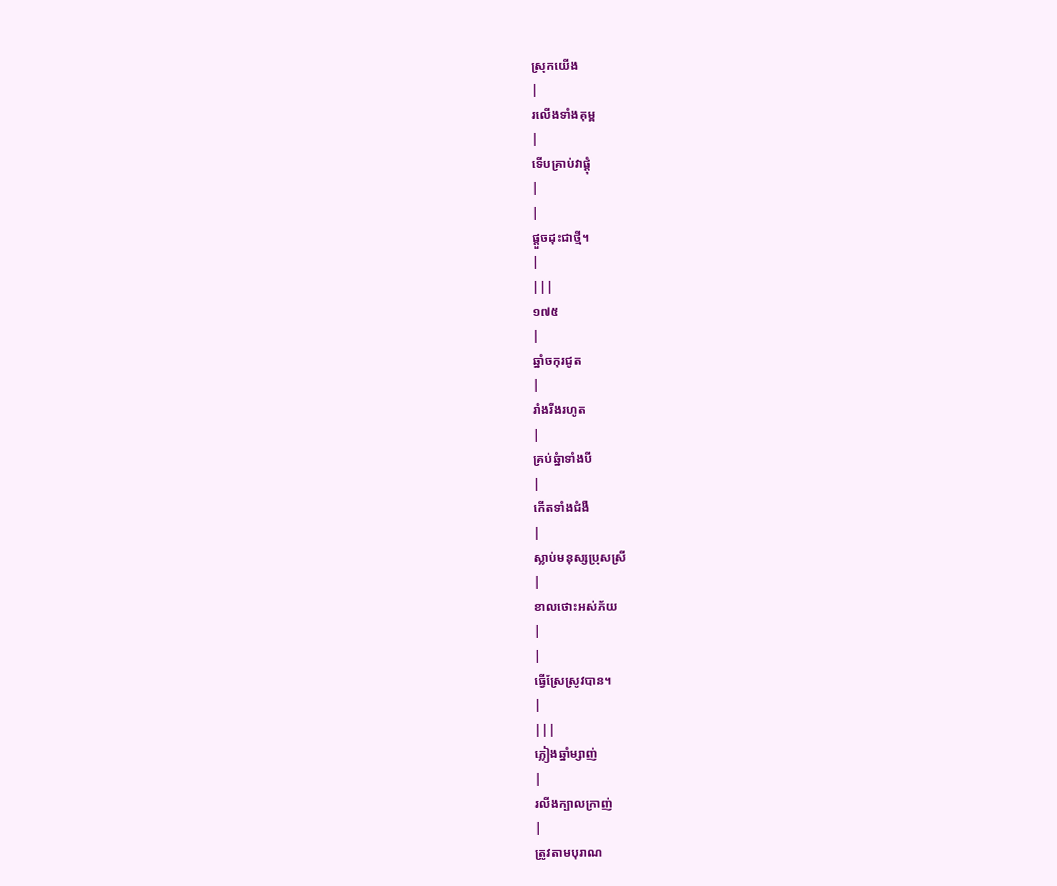ស្រុកយើង
|
រលើងទាំងគុម្ព
|
ទើបគ្រាប់វាផ្ដុំ
|
|
ផ្ដួចដុះជាថ្មី។
|
|||
១៧៥
|
ឆ្នាំចកុរជូត
|
រាំងរីងរហូត
|
គ្រប់ឆ្នំាទាំងបី
|
កើតទាំងជំងឺ
|
ស្លាប់មនុស្សប្រុសស្រី
|
ខាលថោះអស់ភ័យ
|
|
ធ្វើស្រែស្រូវបាន។
|
|||
ភ្លៀងឆ្នាំម្សាញ់
|
រលីងក្បាលក្រាញ់
|
ត្រូវតាមបុរាណ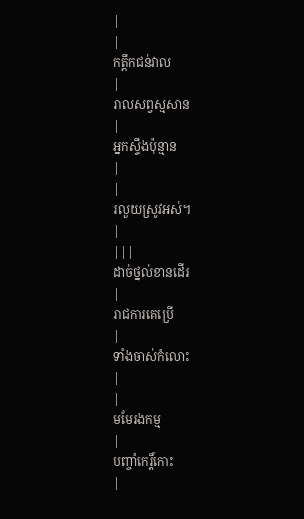|
|
កត្ដឹកជន់វាល
|
រាលសព្វស្មសាន
|
អ្នកស្ទឹងប៉ុន្មាន
|
|
រលួយស្រូវអស់។
|
|||
ដាច់ថ្នល់ខានដើរ
|
រាជការគេប្រើ
|
ទាំងចាស់កំលោះ
|
|
មមែរងកម្ម
|
បញ្ចាំកេរ្ដិ៍កោះ
|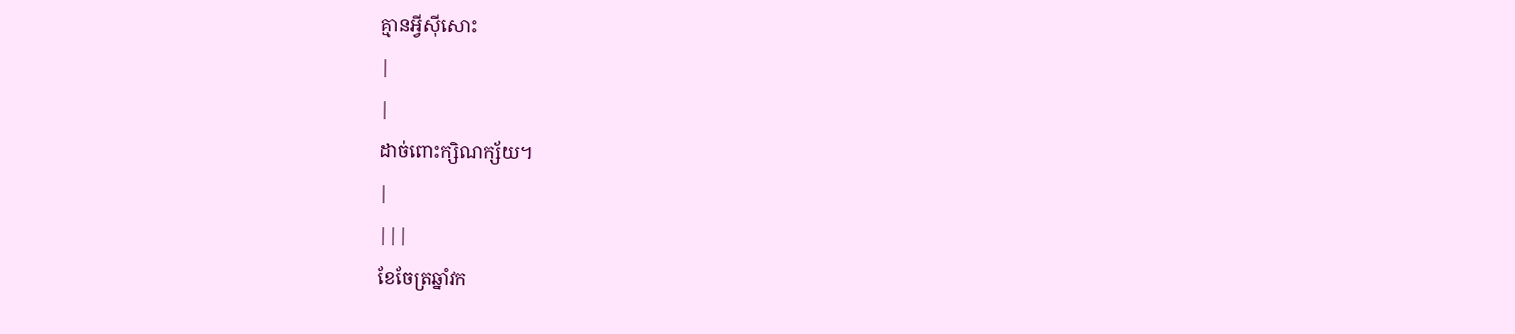គ្មានអ្វីស៊ីសោះ
|
|
ដាច់ពោះក្សិណក្ស័យ។
|
|||
ខែចែត្រឆ្នាំវក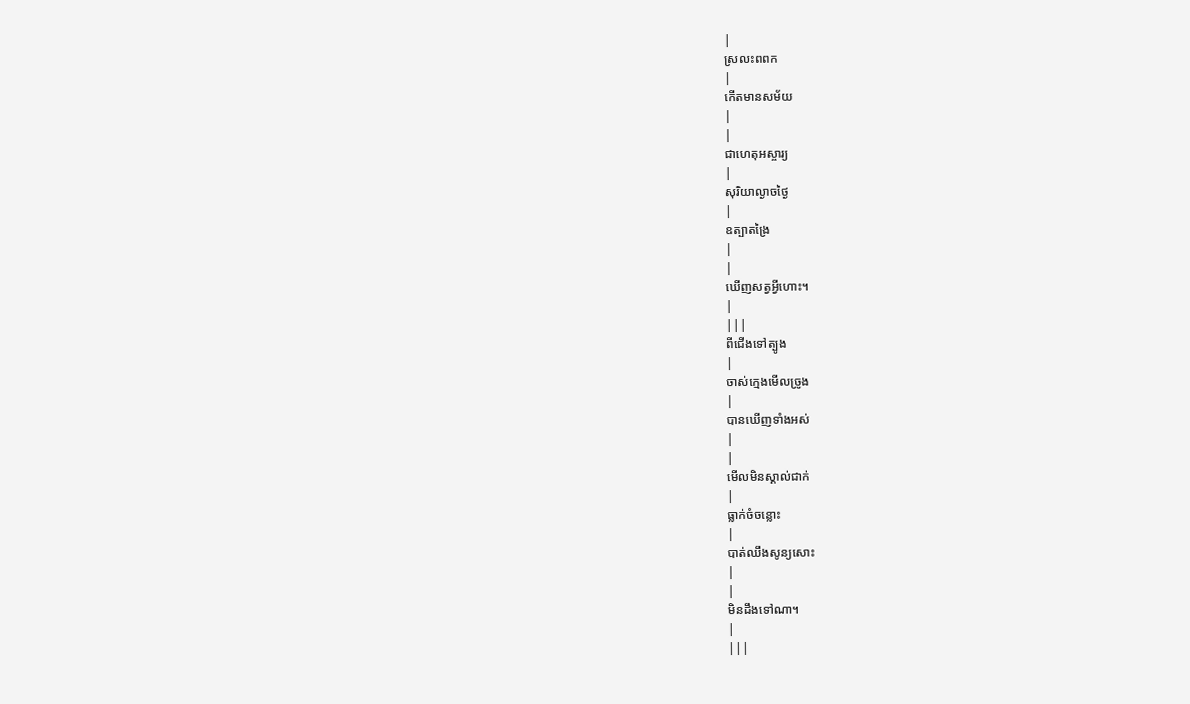|
ស្រលះពពក
|
កើតមានសម័យ
|
|
ជាហេតុអស្ចារ្យ
|
សុរិយាល្ងាចថ្ងៃ
|
ឧត្បាតង្រៃ
|
|
ឃើញសត្វអ្វីហោះ។
|
|||
ពីជើងទៅត្បូង
|
ចាស់ក្មេងមើលច្រូង
|
បានឃើញទាំងអស់
|
|
មើលមិនស្គាល់ជាក់
|
ធ្លាក់ចំចន្លោះ
|
បាត់ឈឹងសូន្យសោះ
|
|
មិនដឹងទៅណា។
|
|||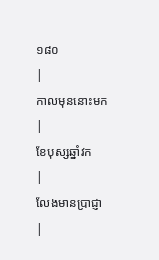១៨០
|
កាលមុននោះមក
|
ខែបុស្សឆ្នាំវក
|
លែងមានប្រាជ្ញា
|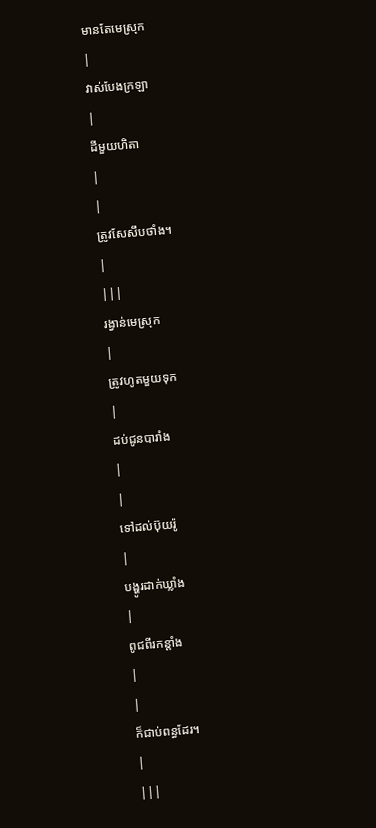មានតែមេស្រុក
|
វាស់បែងក្រឡា
|
ដីមួយហិតា
|
|
ត្រូវសែសឹបថាំង។
|
|||
រង្វាន់មេស្រុក
|
ត្រូវហូតមួយទុក
|
ដប់ជូនបារាំង
|
|
ទៅដល់ប៊ុយរ៉ូ
|
បង្ហូរដាក់ឃ្លាំង
|
ពូជពីរកន្ដាំង
|
|
ក៏ជាប់ពន្ធដែរ។
|
|||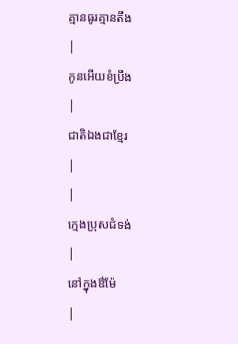គ្មានធូរគ្មានតឹង
|
កូនអើយខំប្រឹង
|
ជាតិឯងជាខ្មែរ
|
|
ក្មេងប្រុសជំទង់
|
នៅក្នុងឳម៉ែ
|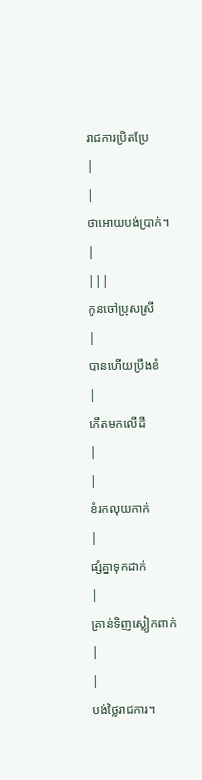រាជការប្រិតប្រែ
|
|
ថាអោយបង់ប្រាក់។
|
|||
កូនចៅប្រុសស្រី
|
បានហើយប្រឹងខំ
|
កើតមកលើដី
|
|
ខំរកលុយកាក់
|
ផ្សំគ្នាទុកដាក់
|
គ្រាន់ទិញស្លៀកពាក់
|
|
បង់ថ្លៃរាជការ។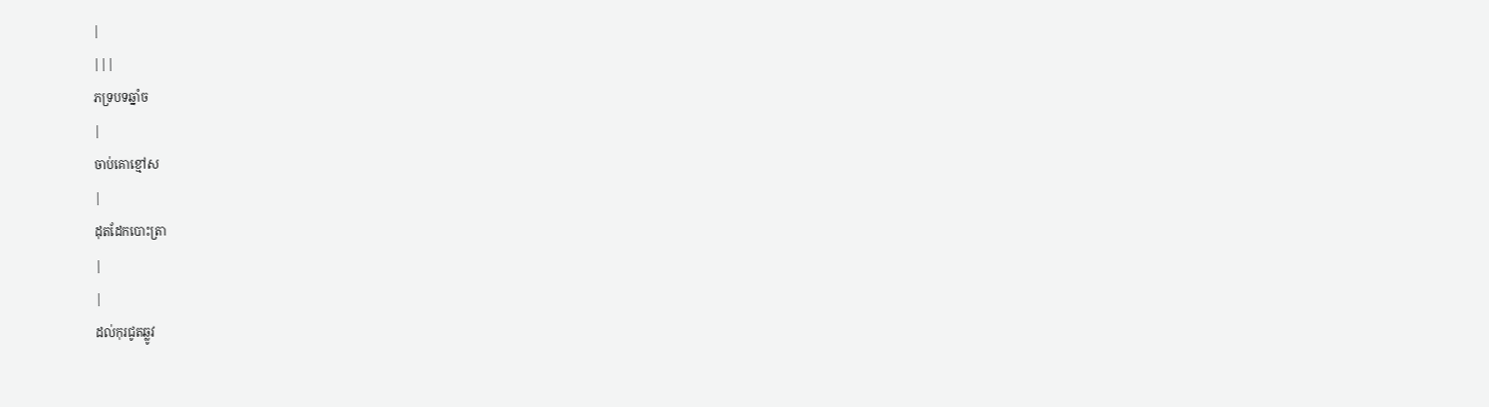|
|||
ភទ្របទឆ្នាំច
|
ចាប់គោខ្មៅស
|
ដុតដែកបោះត្រា
|
|
ដល់កុរជូតឆ្លូវ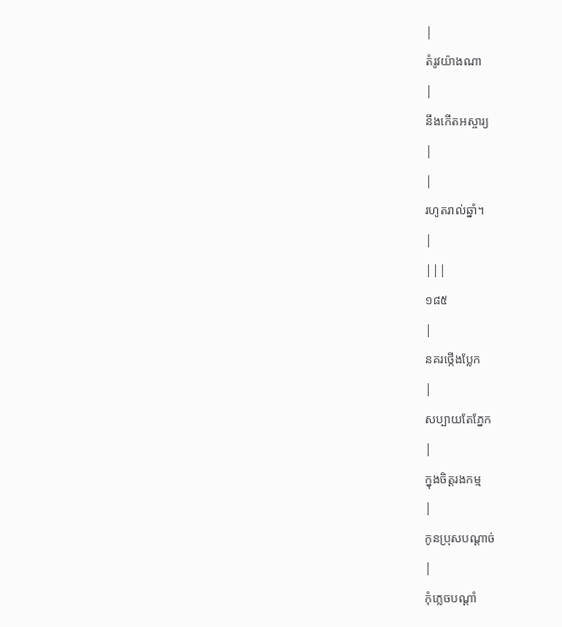|
តំរូវយ៉ាងណា
|
នឹងកើតអស្ចារ្យ
|
|
រហូតរាល់ឆ្នាំ។
|
|||
១៨៥
|
នគរថ្កើងប្លែក
|
សប្បាយតែភ្នែក
|
ក្នុងចិត្ដរងកម្ម
|
កូនប្រុសបណ្ដាច់
|
កុំភ្លេចបណ្ដាំ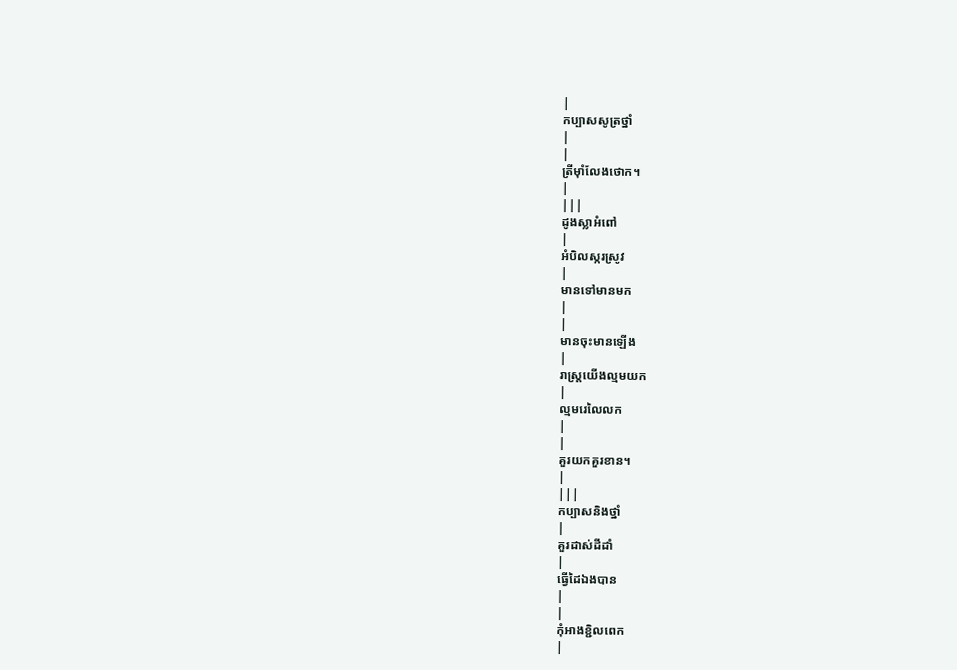|
កប្បាសសូត្រថ្នាំ
|
|
ត្រីម៉ាំលែងថោក។
|
|||
ដូងស្លាអំពៅ
|
អំបិលស្ករស្រូវ
|
មានទៅមានមក
|
|
មានចុះមានឡើង
|
រាស្រ្ដយើងល្មមយក
|
ល្មមរេលៃលក
|
|
គួរយកគួរខាន។
|
|||
កប្បាសនិងថ្នាំ
|
គួរដាស់ដីដាំ
|
ធ្វើដៃឯងបាន
|
|
កុំអាងខ្ជិលពេក
|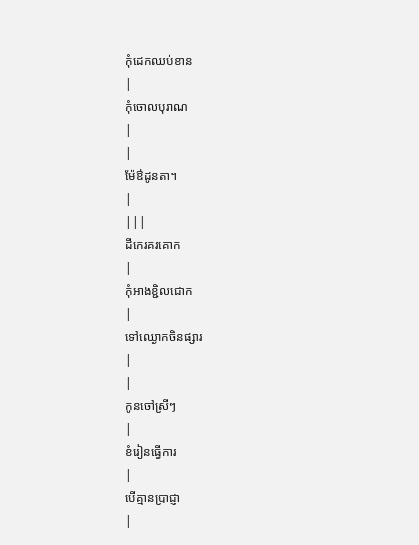កុំដេកឈប់ខាន
|
កុំចោលបុរាណ
|
|
ម៉ែឳដូនតា។
|
|||
ដីកេរគរគោក
|
កុំអាងខ្ជិលជោក
|
ទៅឈ្ងោកចិនផ្សារ
|
|
កូនចៅស្រីៗ
|
ខំរៀនធ្វើការ
|
បើគ្មានប្រាជ្ញា
|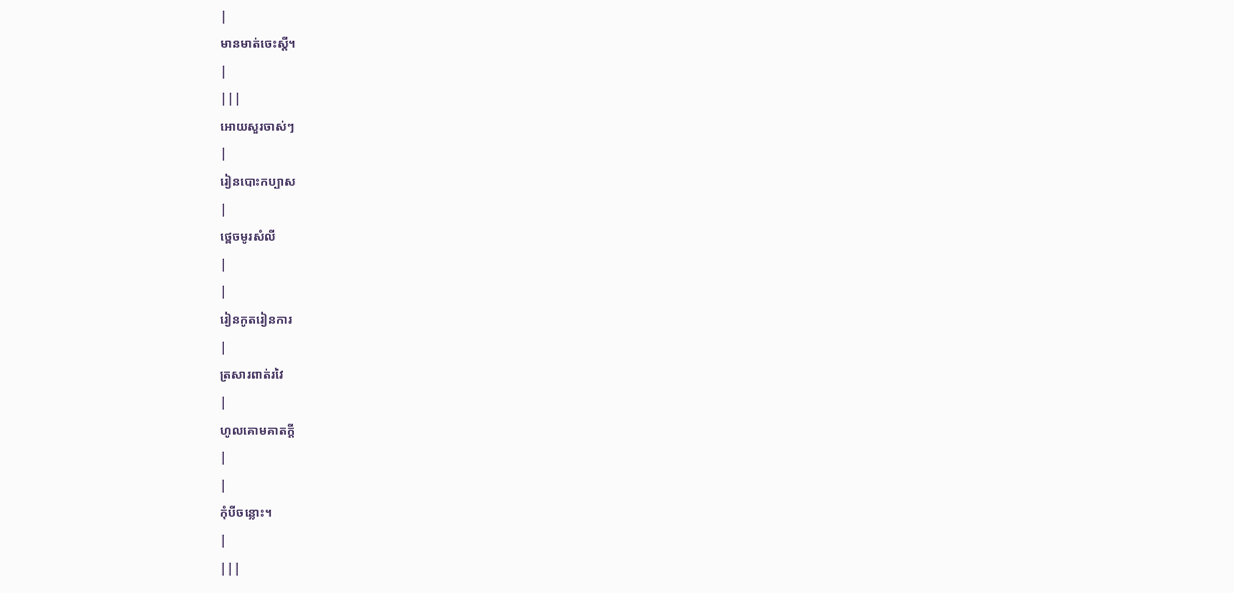|
មានមាត់ចេះស្ដី។
|
|||
អោយសួរចាស់ៗ
|
រៀនបោះកប្បាស
|
ថ្ពេចមូរសំលី
|
|
រៀនកូតរៀនការ
|
ត្រសារពាត់រវៃ
|
ហូលគោមគាតក្ដី
|
|
កុំបីចន្លោះ។
|
|||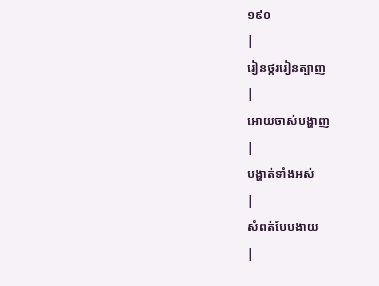១៩០
|
រៀនថ្កររៀនត្បាញ
|
អោយចាស់បង្ហាញ
|
បង្ហាត់ទាំងអស់
|
សំពត់បែបងាយ
|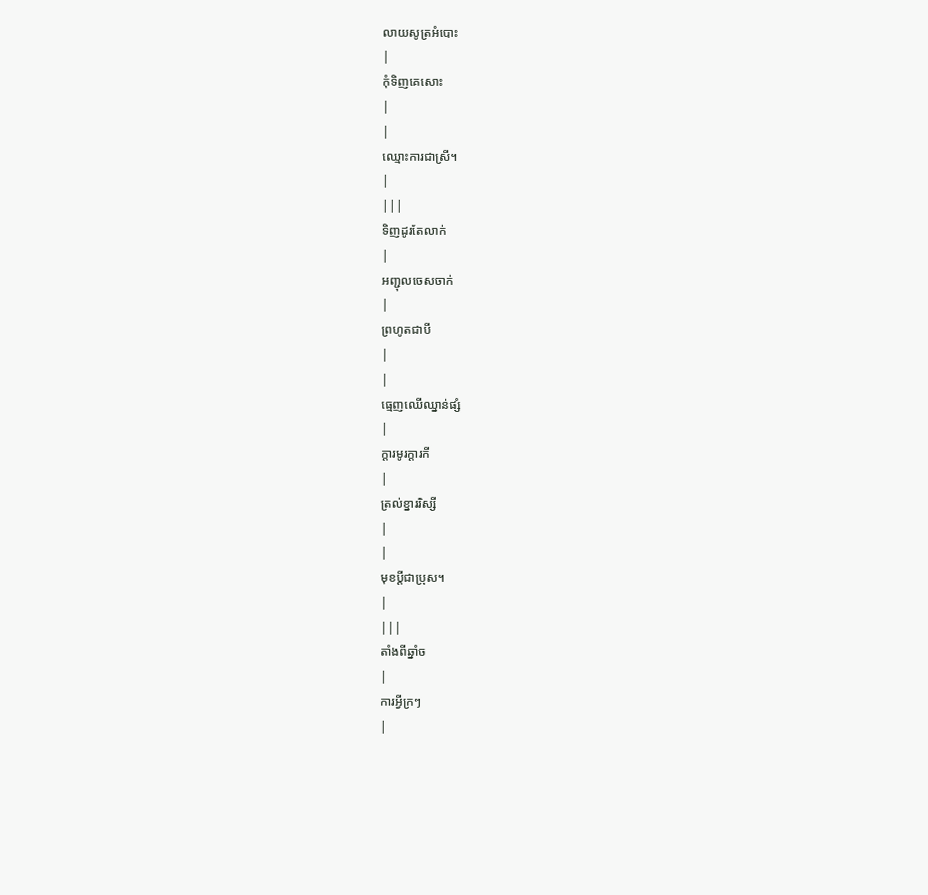លាយសូត្រអំបោះ
|
កុំទិញគេសោះ
|
|
ឈ្មោះការជាស្រី។
|
|||
ទិញដូរតែលាក់
|
អញ្ជុលចេសចាក់
|
ព្រហូតជាបី
|
|
ធ្មេញឈើឈ្នាន់ផ្សំ
|
ក្ដារមូរក្ដារកី
|
ត្រល់ខ្នាររិស្សី
|
|
មុខប្ដីជាប្រុស។
|
|||
តាំងពីឆ្នាំច
|
ការអ្វីក្រៗ
|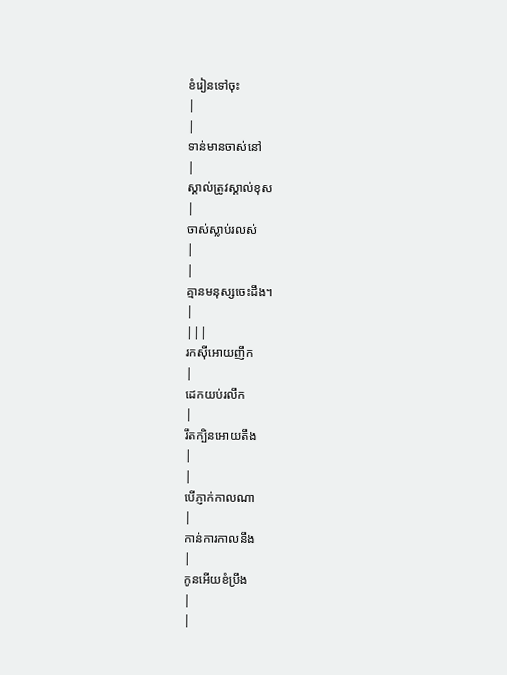ខំរៀនទៅចុះ
|
|
ទាន់មានចាស់នៅ
|
ស្គាល់ត្រូវស្គាល់ខុស
|
ចាស់ស្លាប់រលស់
|
|
គ្មានមនុស្សចេះដឹង។
|
|||
រកស៊ីអោយញឹក
|
ដេកយប់រលឹក
|
រឹតក្បិនអោយតឹង
|
|
បើភ្ញាក់កាលណា
|
កាន់ការកាលនឹង
|
កូនអើយខំប្រឹង
|
|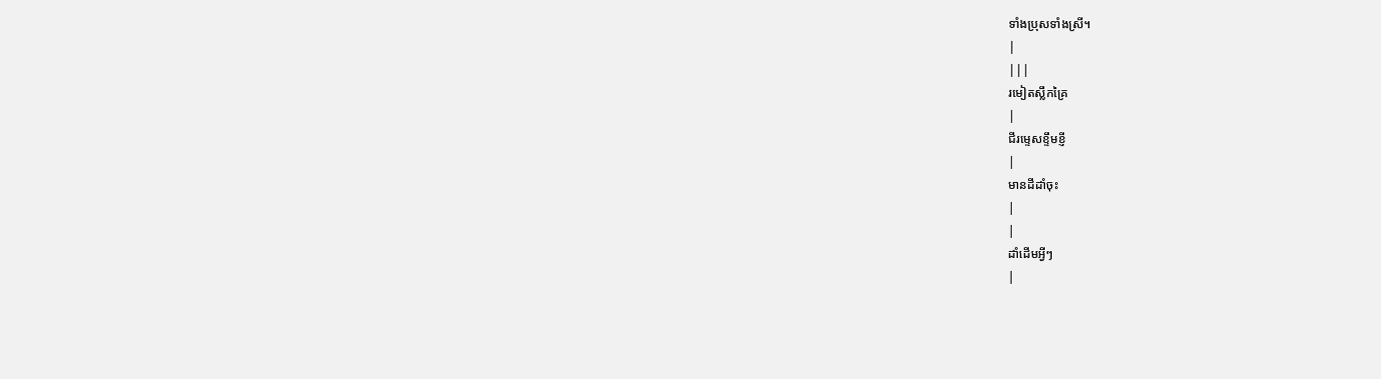ទាំងប្រុសទាំងស្រី។
|
|||
រមៀតស្លឹកគ្រៃ
|
ជីរម្ទេសខ្ទឹមខ្ញី
|
មានដីដាំចុះ
|
|
ដាំដើមអ្វីៗ
|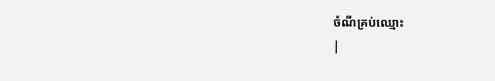ចំណីគ្រប់ឈ្មោះ
|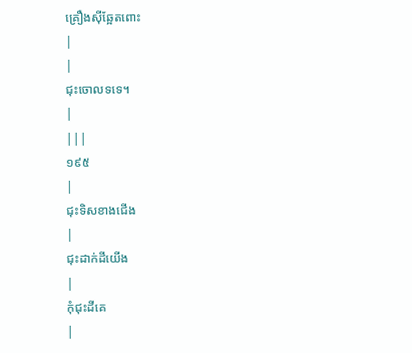គ្រឿងស៊ីឆ្អែតពោះ
|
|
ជុះចោលទទេ។
|
|||
១៩៥
|
ជុះទិសខាងជើង
|
ជុះដាក់ដីយើង
|
កុំជុះដីគេ
|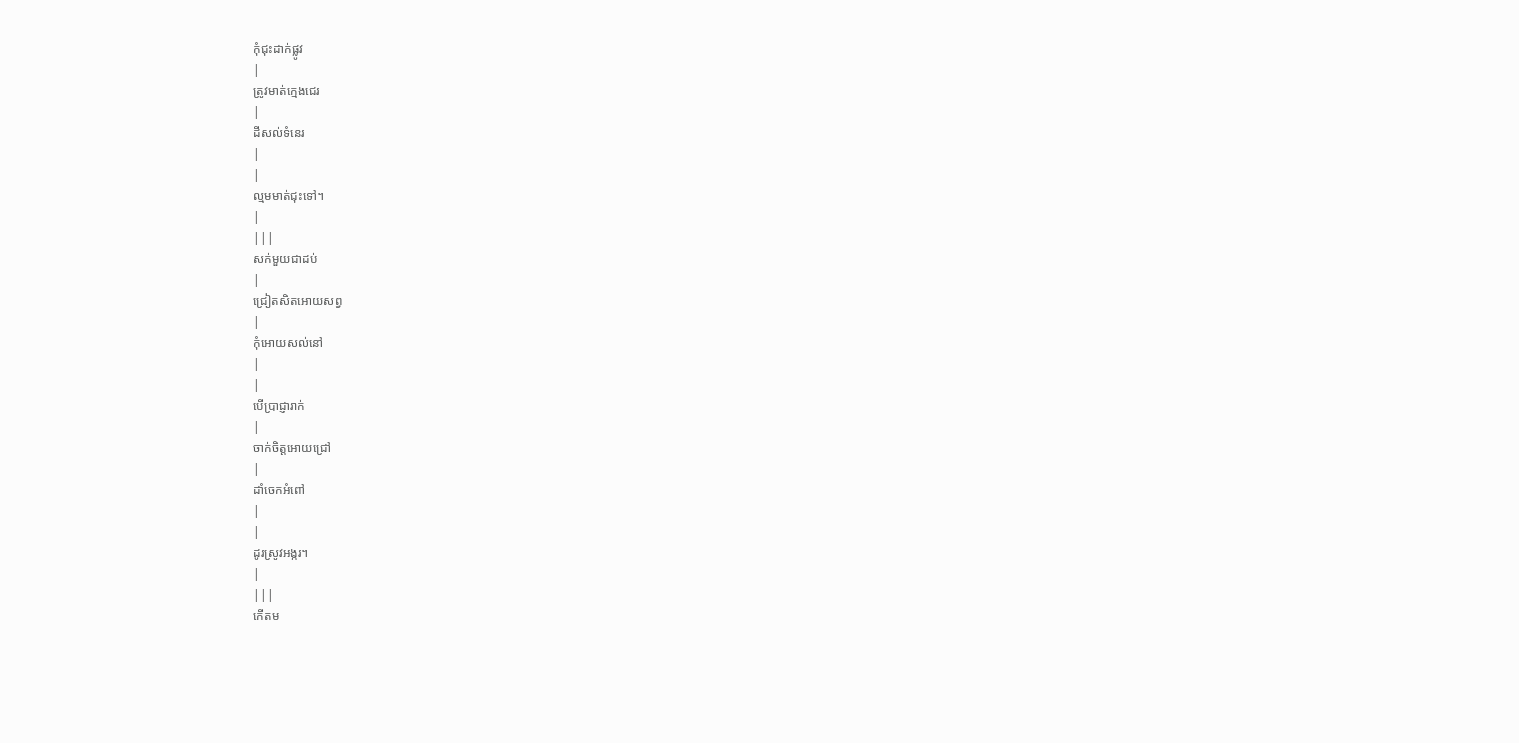កុំជុះដាក់ផ្លូវ
|
ត្រូវមាត់ក្មេងជេរ
|
ដីសល់ទំនេរ
|
|
ល្មមមាត់ជុះទៅ។
|
|||
សក់មួយជាដប់
|
ជ្រៀតសិតអោយសព្វ
|
កុំអោយសល់នៅ
|
|
បើប្រាជ្ញារាក់
|
ចាក់ចិត្ដអោយជ្រៅ
|
ដាំចេកអំពៅ
|
|
ដូរស្រូវអង្ករ។
|
|||
កើតម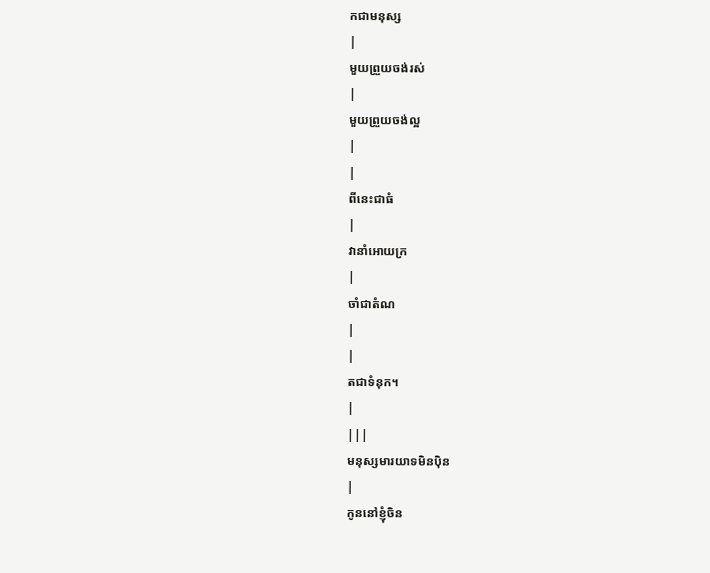កជាមនុស្ស
|
មួយព្រួយចង់រស់
|
មួយព្រួយចង់ល្អ
|
|
ពីនេះជាធំ
|
វានាំអោយក្រ
|
ចាំជាតំណ
|
|
តជាទំនុក។
|
|||
មនុស្សមារយាទមិនប៉ិន
|
កូននៅខ្ញុំចិន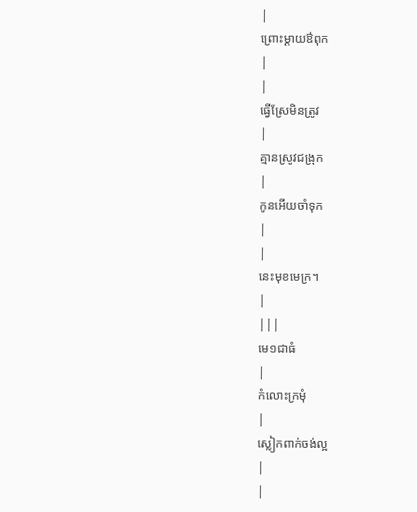|
ព្រោះម្ដាយឳពុក
|
|
ធ្វើស្រែមិនត្រូវ
|
គ្មានស្រូវជង្រុក
|
កូនអើយចាំទុក
|
|
នេះមុខមេក្រ។
|
|||
មេ១ជាធំ
|
កំលោះក្រមុំ
|
ស្លៀកពាក់ចង់ល្អ
|
|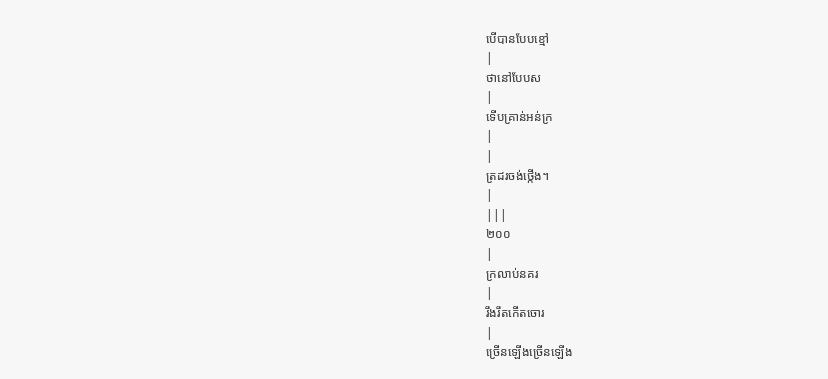បើបានបែបខ្មៅ
|
ថានៅបែបស
|
ទើបគ្រាន់អន់ក្រ
|
|
ត្រដរចង់ថ្កើង។
|
|||
២០០
|
ក្រលាប់នគរ
|
រឹងរឹតកើតចោរ
|
ច្រើនឡើងច្រើនឡើង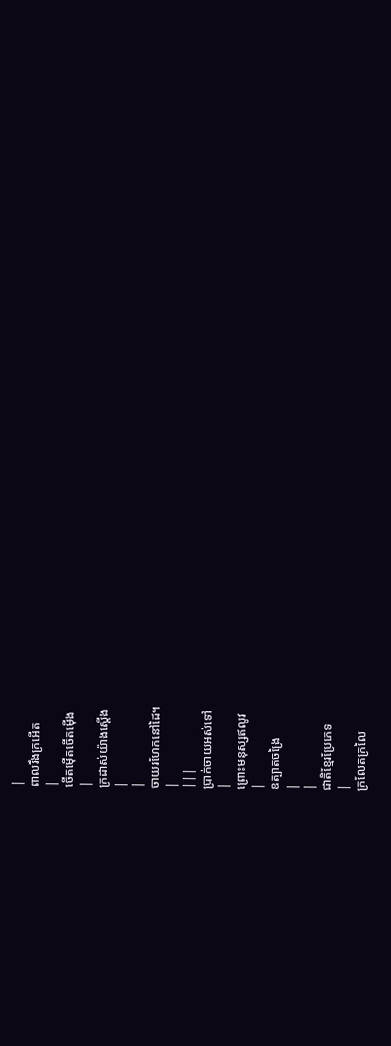|
ពាលរឹងក្រអើត
|
ចើតម៉ើតចើតម៉ើង
|
ក្រដាស់យ៉ាងស្ដើង
|
|
ចាយរហែកនៅដៃ។
|
|||
ប្រាក់ចាយអស់ទៅ
|
ព្រោះមនុស្សឥលូវ
|
ឧត្បាតចង្រៃ
|
|
ជាតិខ្មែរប្រែភេទ
|
ក្រលែតក្រលៃ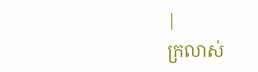|
ក្រលាស់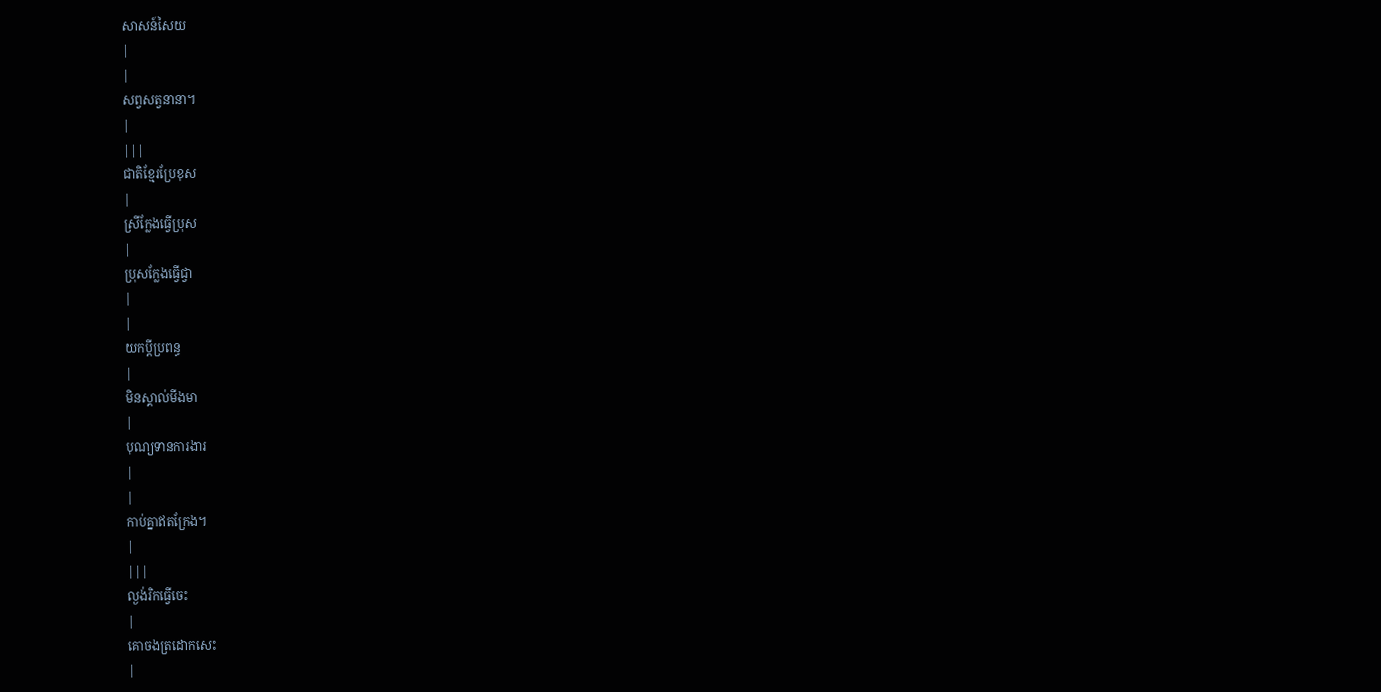សាសន៍សៃយ
|
|
សព្វសត្វនានា។
|
|||
ជាតិខ្មែរប្រែខុស
|
ស្រីក្លែងធ្វើប្រុស
|
ប្រុសក្លែងធ្វើជ្វា
|
|
យកប្ដីប្រពន្ធ
|
មិនស្គាល់មីងមា
|
បុណ្យទានការងារ
|
|
កាប់គ្នាឥតក្រែង។
|
|||
ល្ងង់រិកធ្វើចេះ
|
គោចងត្រដោកសេះ
|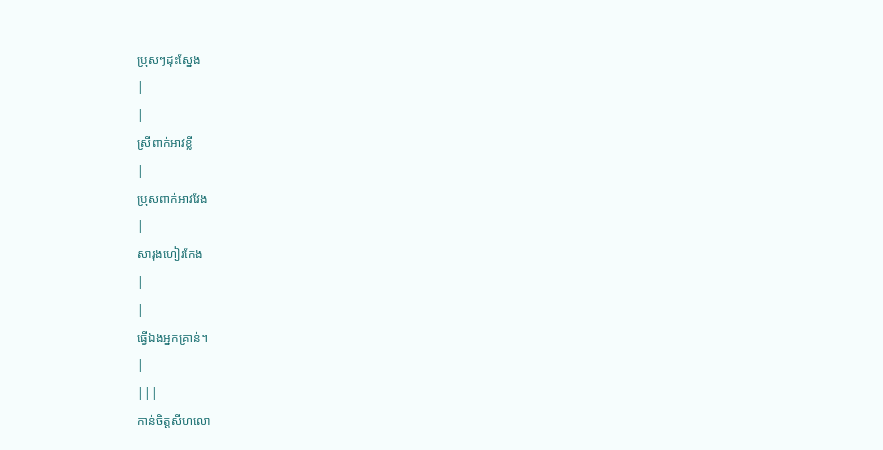ប្រុសៗដុះស្នែង
|
|
ស្រីពាក់អាវខ្លី
|
ប្រុសពាក់អាវវែង
|
សារុងហៀរកែង
|
|
ធ្វើឯងអ្នកគ្រាន់។
|
|||
កាន់ចិត្ដសីហលោ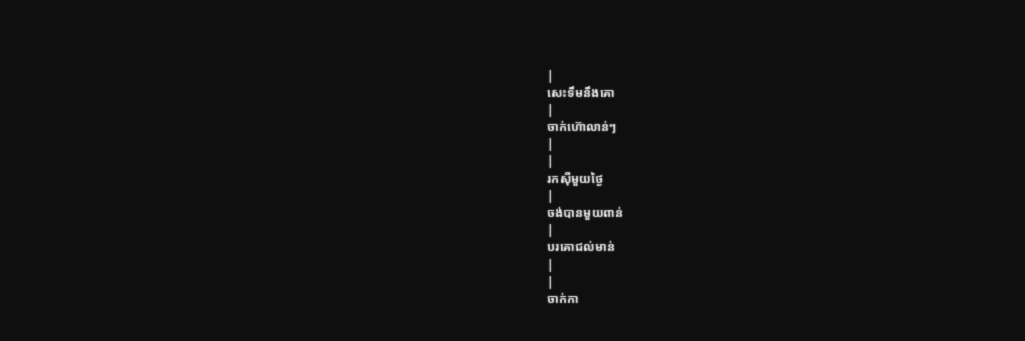|
សេះទឹមនឹងគោ
|
ចាក់ហ៊ោលាន់ៗ
|
|
រកស៊ីមួយថ្ងៃ
|
ចង់បានមួយពាន់
|
បរគោជល់មាន់
|
|
ចាក់កា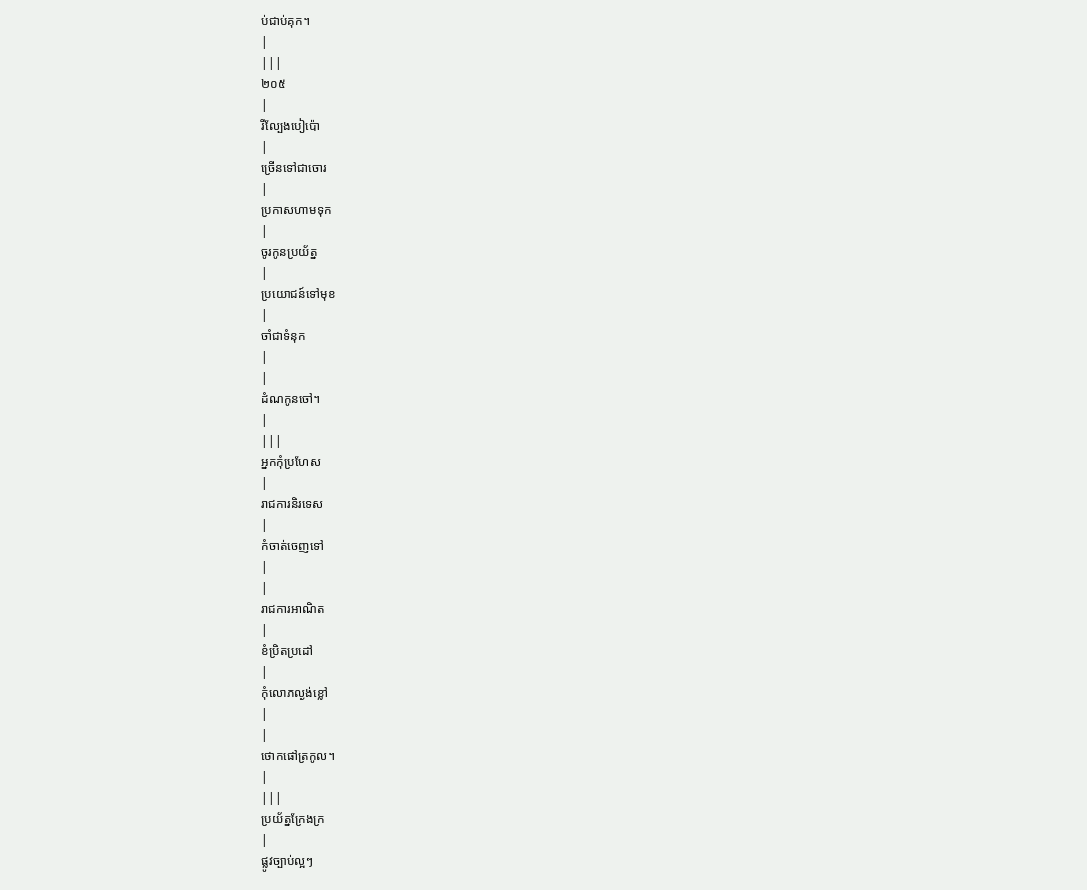ប់ជាប់គុក។
|
|||
២០៥
|
រីល្បែងបៀប៉ោ
|
ច្រើនទៅជាចោរ
|
ប្រកាសហាមទុក
|
ចូរកូនប្រយ័ត្ន
|
ប្រយោជន៍ទៅមុខ
|
ចាំជាទំនុក
|
|
ដំណកូនចៅ។
|
|||
អ្នកកុំប្រហែស
|
រាជការនិរទេស
|
កំចាត់ចេញទៅ
|
|
រាជការអាណិត
|
ខំប្រិតប្រដៅ
|
កុំលោភល្ងង់ខ្លៅ
|
|
ថោកផៅត្រកូល។
|
|||
ប្រយ័ត្នក្រែងក្រ
|
ផ្លូវច្បាប់ល្អៗ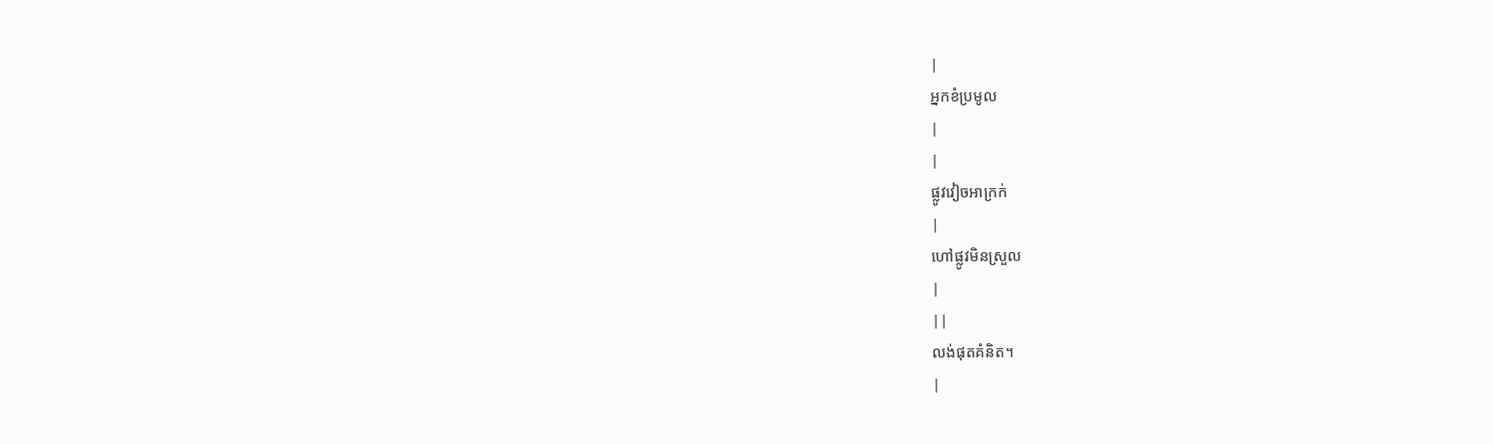|
អ្នកខំប្រមូល
|
|
ផ្លូវវៀចអាក្រក់
|
ហៅផ្លូវមិនស្រួល
|
||
លង់ផុតគំនិត។
|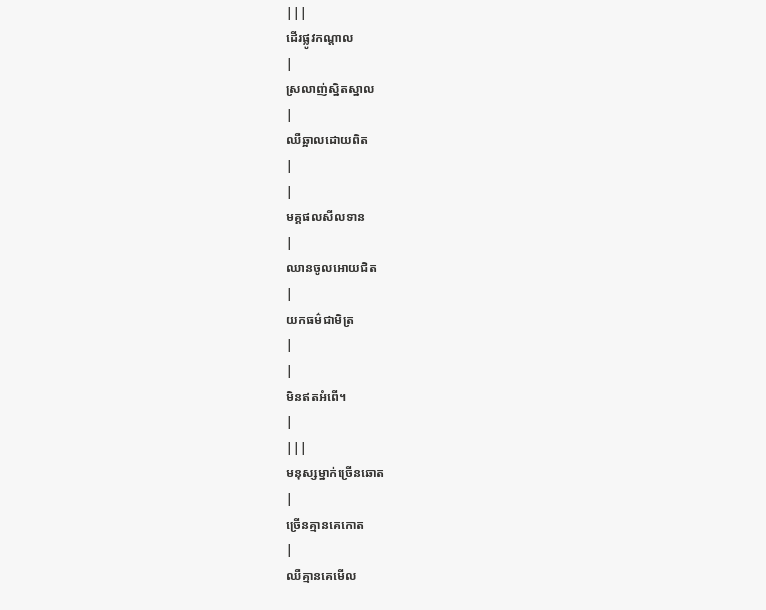|||
ដើរផ្លូវកណ្ដាល
|
ស្រលាញ់ស្និតស្នាល
|
ឈឺឆ្អាលដោយពិត
|
|
មគ្គផលសីលទាន
|
ឈានចូលអោយជិត
|
យកធម៌ជាមិត្រ
|
|
មិនឥតអំពើ។
|
|||
មនុស្សម្នាក់ច្រើនឆោត
|
ច្រើនគ្មានគេកោត
|
ឈឺគ្មានគេមើល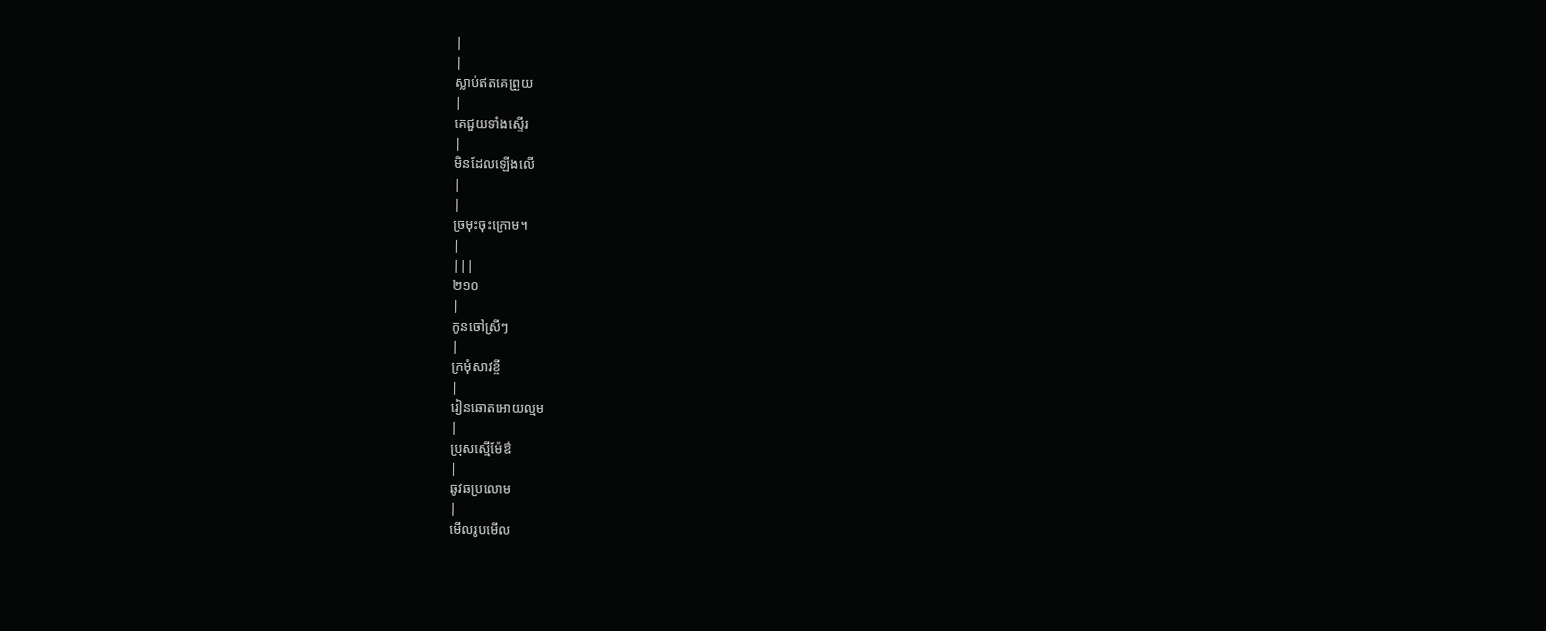|
|
ស្លាប់ឥតគេព្រួយ
|
គេជួយទាំងស្ទើរ
|
មិនដែលឡើងលើ
|
|
ច្រមុះចុះក្រោម។
|
|||
២១០
|
កូនចៅស្រីៗ
|
ក្រមុំសាវខ្ចី
|
រៀនឆោតអោយល្មម
|
ប្រុសស្មើម៉ែឳ
|
ឆូវឆប្រលោម
|
មើលរូបមើល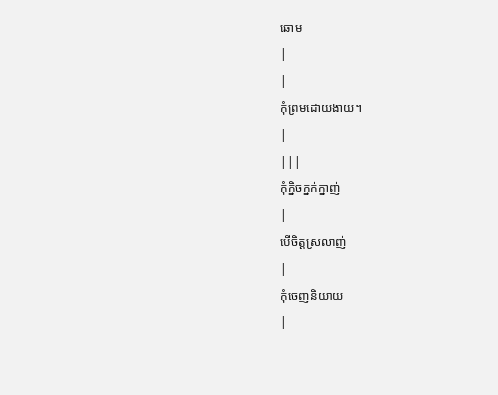ឆោម
|
|
កុំព្រមដោយងាយ។
|
|||
កុំក្និចក្នក់ក្នាញ់
|
បើចិត្ដស្រលាញ់
|
កុំចេញនិយាយ
|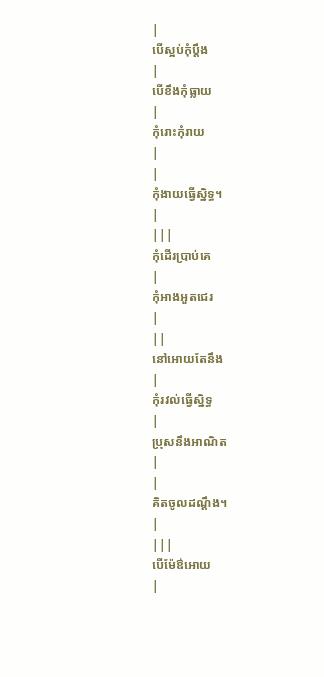|
បើស្អប់កុំប្ដឹង
|
បើខឹងកុំធ្លាយ
|
កុំរោះកុំរាយ
|
|
កុំងាយធ្វើស្និទ្ធ។
|
|||
កុំដើរប្រាប់គេ
|
កុំអាងអួតជេរ
|
||
នៅអោយតែនឹង
|
កុំរវល់ធ្វើស្និទ្ធ
|
ប្រុសនឹងអាណិត
|
|
គិតចូលដណ្ដឹង។
|
|||
បើម៉ែឳអោយ
|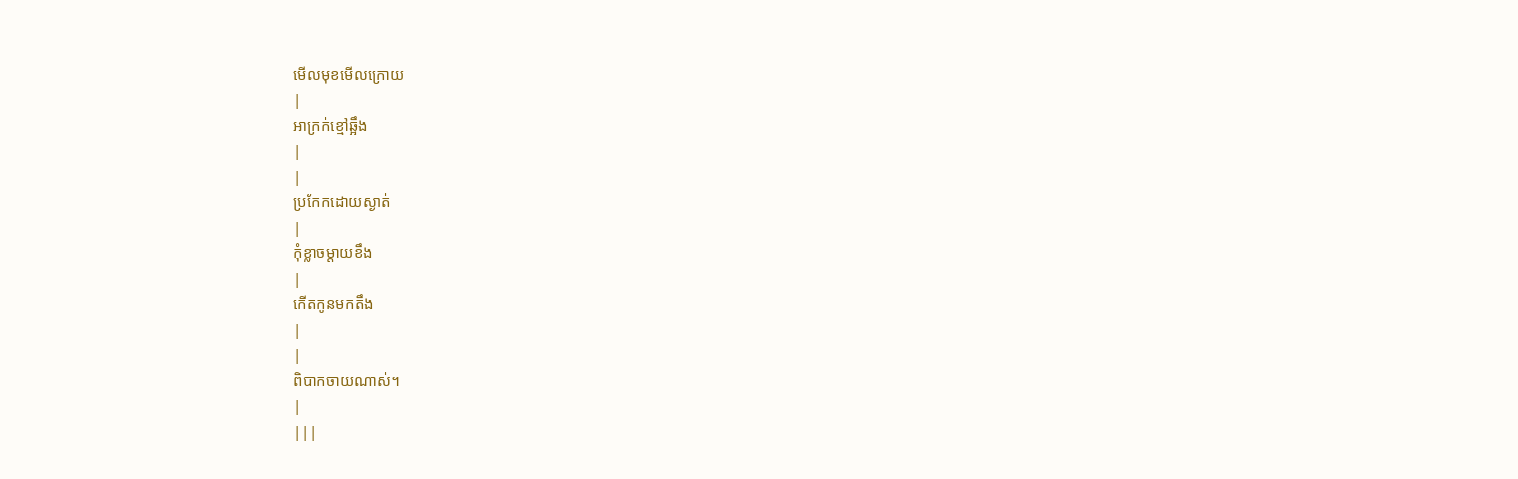មើលមុខមើលក្រោយ
|
អាក្រក់ខ្មៅឆ្អឹង
|
|
ប្រកែកដោយស្ងាត់
|
កុំខ្លាចម្ដាយខឹង
|
កើតកូនមកតឹង
|
|
ពិបាកចាយណាស់។
|
|||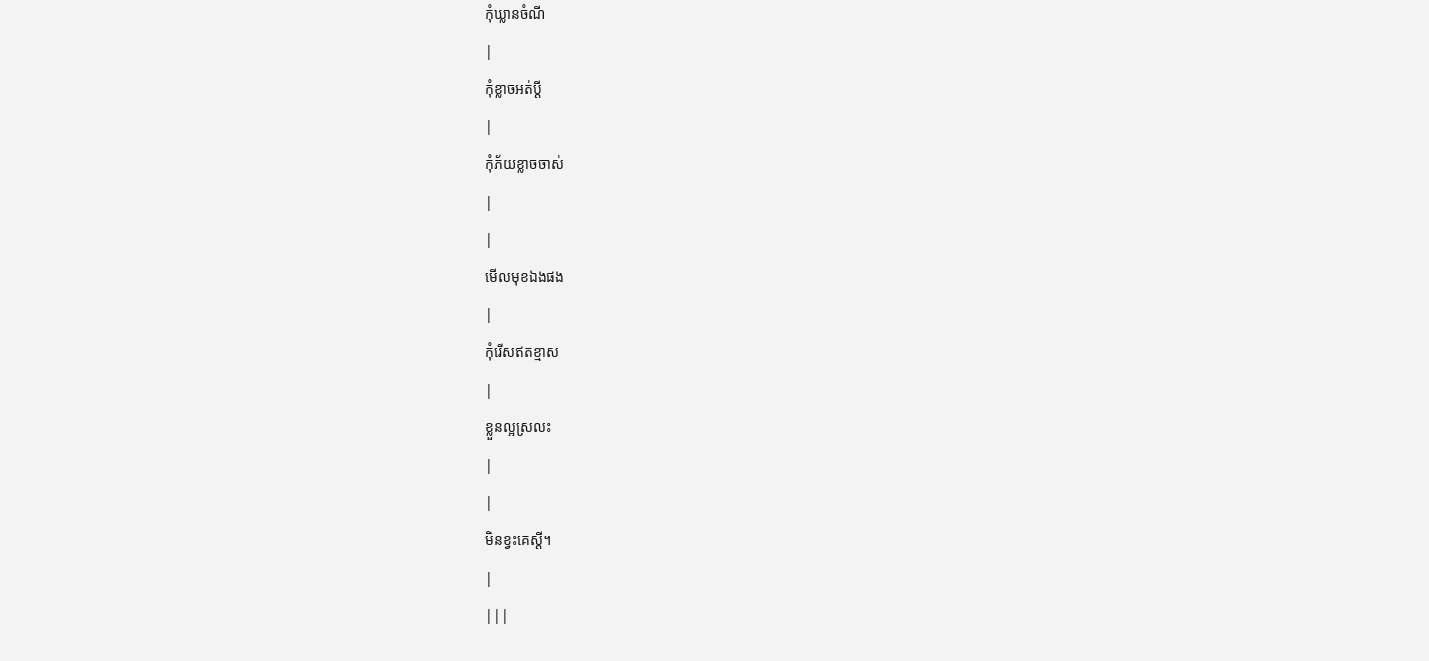កុំឃ្លានចំណី
|
កុំខ្លាចអត់ប្ដី
|
កុំភ័យខ្លាចចាស់
|
|
មើលមុខឯងផង
|
កុំរើសឥតខ្មាស
|
ខ្លួនល្អស្រលះ
|
|
មិនខ្វះគេស្ដី។
|
|||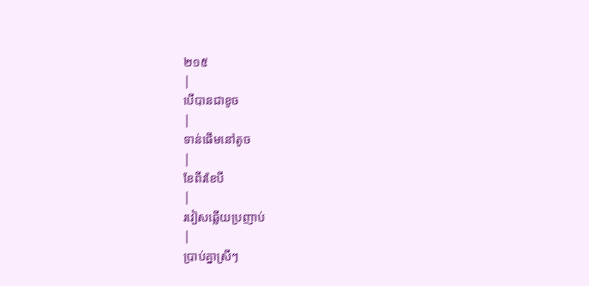២១៥
|
បើបានជាខូច
|
ទាន់ផើមនៅតូច
|
ខែពីរខែបី
|
រវៀសឆ្លើយប្រញាប់
|
ប្រាប់គ្នាស្រីៗ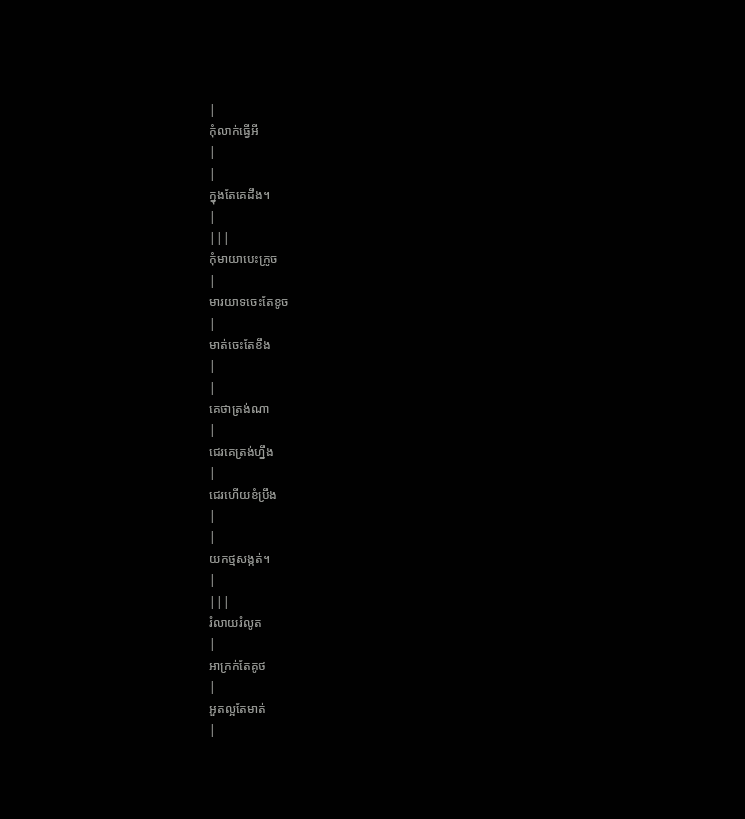|
កុំលាក់ធ្វើអី
|
|
ក្នុងតែគេដឹង។
|
|||
កុំមាយាបេះក្រូច
|
មារយាទចេះតែខូច
|
មាត់ចេះតែខឹង
|
|
គេថាត្រង់ណា
|
ជេរគេត្រង់ហ្នឹង
|
ជេរហើយខំប្រឹង
|
|
យកថ្មសង្កត់។
|
|||
រំលាយរំលូត
|
អាក្រក់តែគូថ
|
អួតល្អតែមាត់
|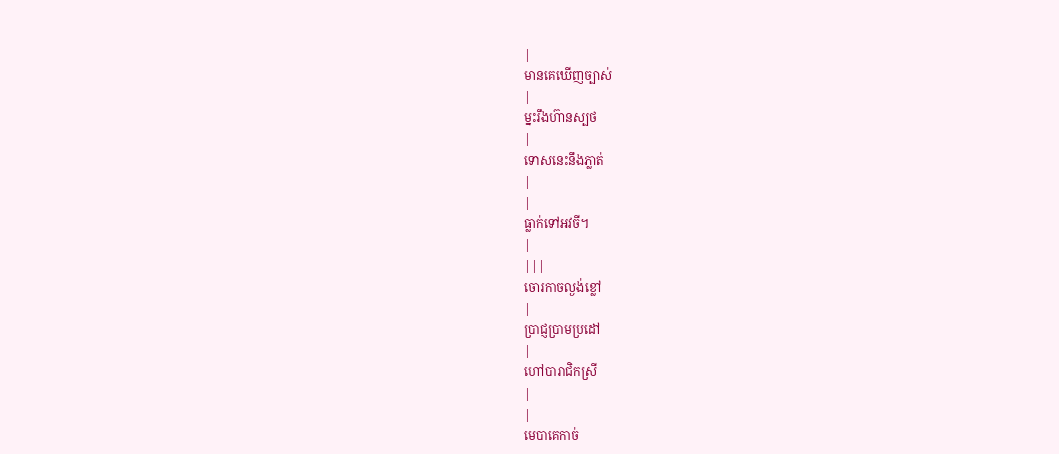|
មានគេឃើញច្បាស់
|
ម្នះរឹងហ៊ានស្បថ
|
ទោសនេះនឹងភ្លាត់
|
|
ធ្លាក់ទៅអវចី។
|
|||
ចោរកាចល្ងង់ខ្លៅ
|
ប្រាជ្ញប្រាមប្រដៅ
|
ហៅបារាជិកស្រី
|
|
មេបាគេកាច់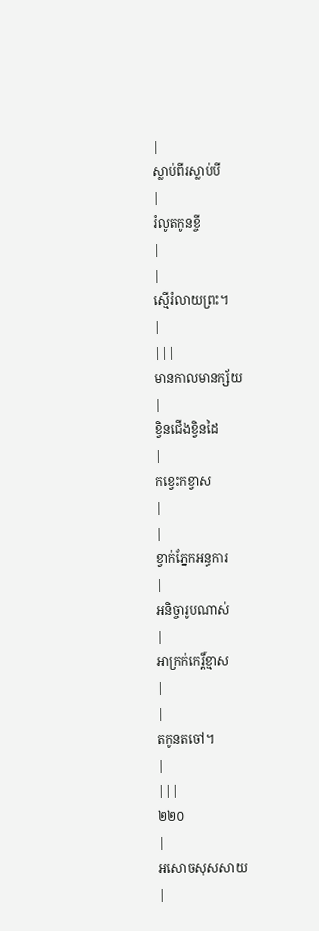|
ស្លាប់ពីរស្លាប់បី
|
រំលូតកូនខ្ចី
|
|
ស្មើរំលាយព្រះ។
|
|||
មានកាលមានក្ស័យ
|
ខ្វិនជើងខ្វិនដៃ
|
កខ្វេះកខ្វាស
|
|
ខ្វាក់ភ្នែកអន្ធការ
|
អនិច្ចារូបណាស់
|
អាក្រក់កេរ្ដិ៍ខ្មាស
|
|
តកូនតចៅ។
|
|||
២២០
|
អសោចសុសសាយ
|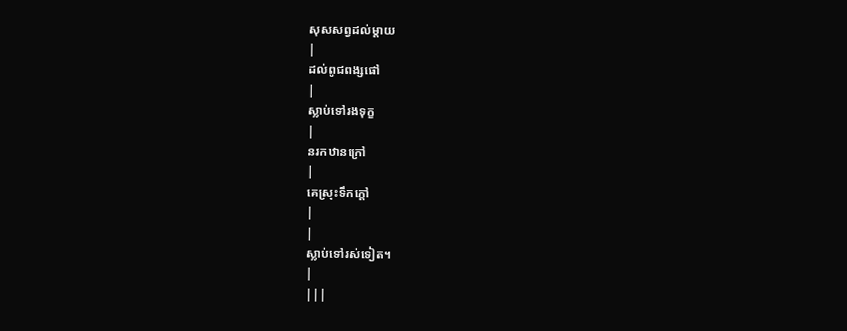សុសសព្វដល់ម្ដាយ
|
ដល់ពូជពង្សផៅ
|
ស្លាប់ទៅរងទុក្ខ
|
នរកឋានក្រៅ
|
គេស្រុះទឹកក្ដៅ
|
|
ស្លាប់ទៅរស់ទៀត។
|
|||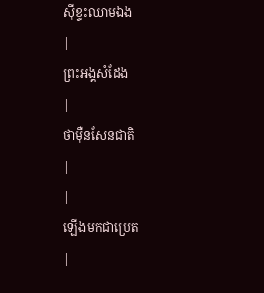ស៊ីខ្ទះឈាមឯង
|
ព្រះអង្គសំដែង
|
ថាម៉ឺនសែនជាតិ
|
|
ឡើងមកជាប្រេត
|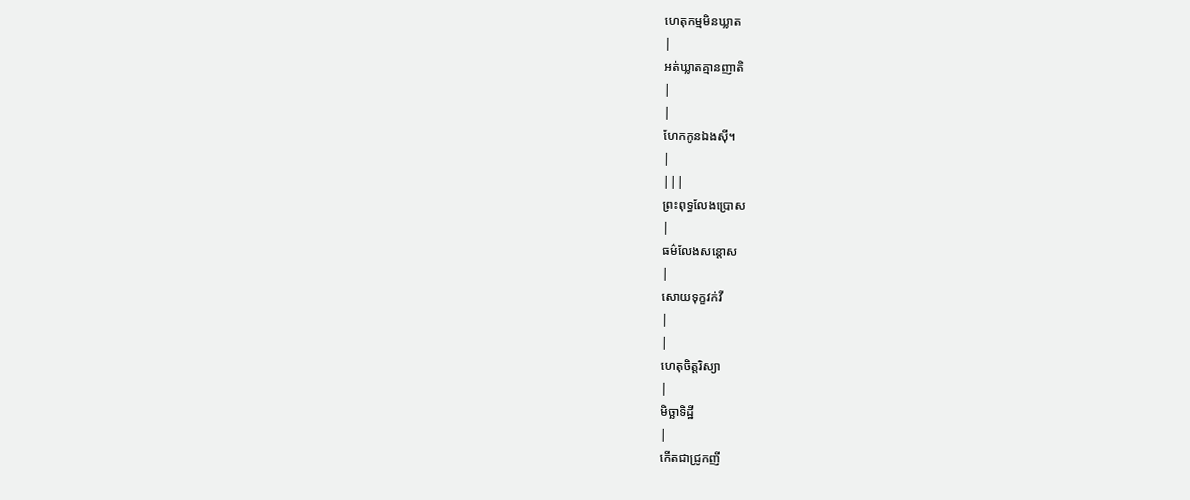ហេតុកម្មមិនឃ្លាត
|
អត់ឃ្លាតគ្មានញាតិ
|
|
ហែកកូនឯងស៊ី។
|
|||
ព្រះពុទ្ធលែងប្រោស
|
ធម៌លែងសន្ដោស
|
សោយទុក្ខវក់វី
|
|
ហេតុចិត្ដរិស្យា
|
មិច្ឆាទិដ្ឋី
|
កើតជាជ្រូកញី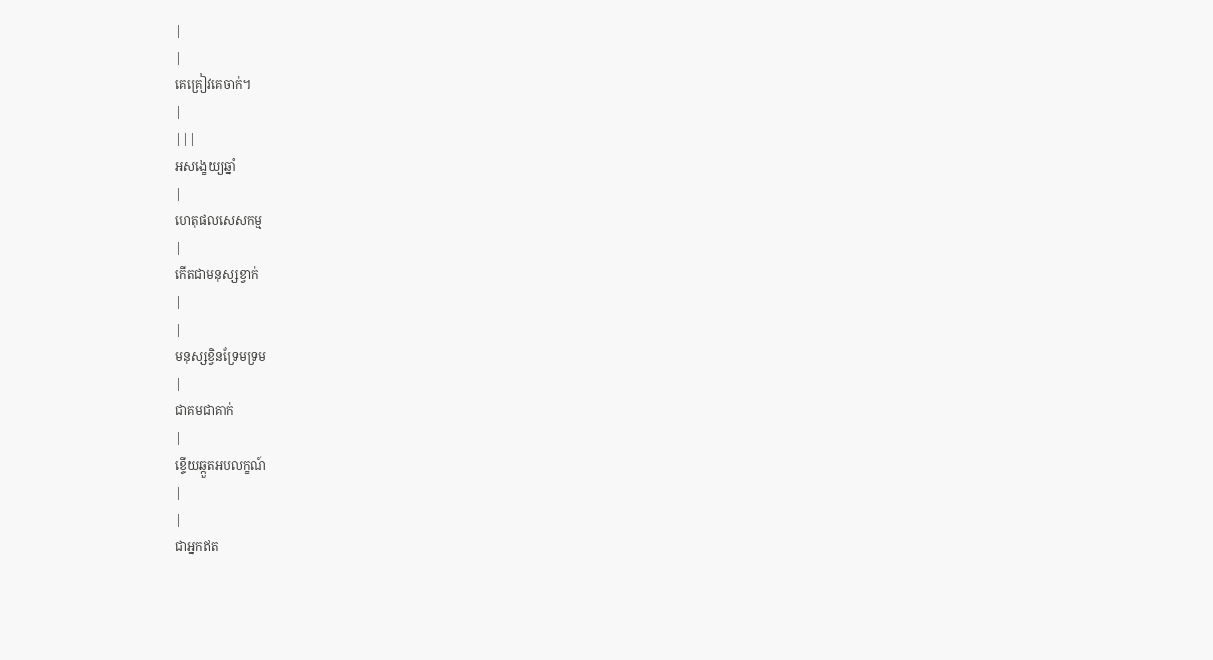|
|
គេគ្រៀវគេចាក់។
|
|||
អសង្ខេយ្យឆ្នាំ
|
ហេតុផលសេសកម្ម
|
កើតជាមនុស្សខ្វាក់
|
|
មនុស្សខ្វិនទ្រែមទ្រម
|
ជាគមជាគាក់
|
ខ្ទើយឆ្កួតអបលក្ខណ៍
|
|
ជាអ្នកឥត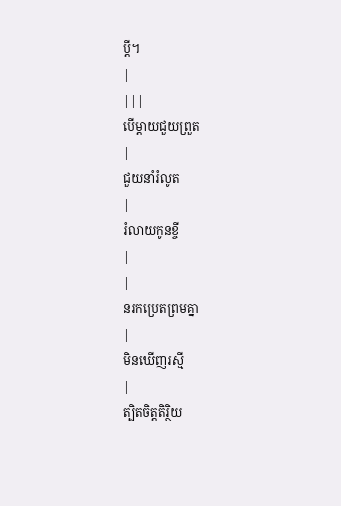ប្ដី។
|
|||
បើម្ដាយជួយព្រួត
|
ជួយនាំរំលូត
|
រំលាយកូនខ្ចី
|
|
នរកប្រេតព្រមគ្នា
|
មិនឃើញរស្មី
|
ត្បិតចិត្ដតិរ្ថិយ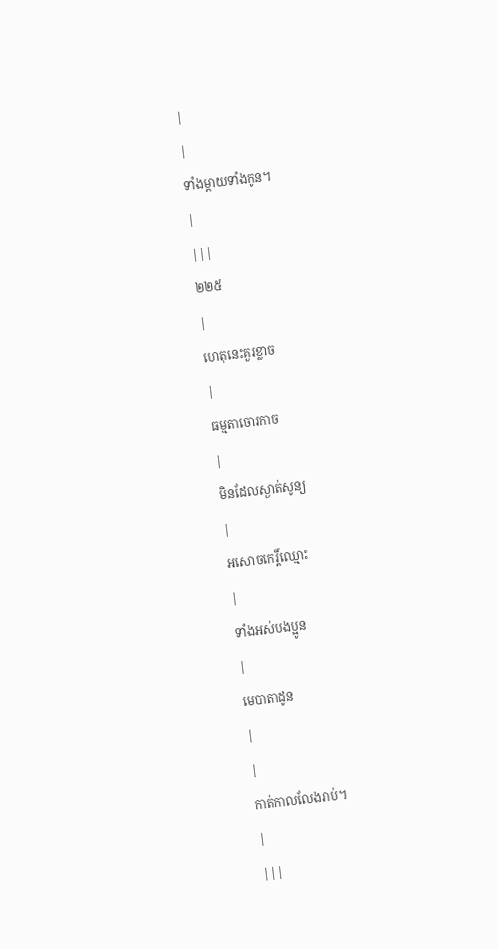|
|
ទាំងម្ដាយទាំងកូន។
|
|||
២២៥
|
ហេតុនេះគួរខ្លាច
|
ធម្មតាចោរកាច
|
មិនដែលស្ងាត់សូន្យ
|
អសោចកេរ្ដិ៍ឈ្មោះ
|
ទាំងអស់បងប្អូន
|
មេបាតាដូន
|
|
កាត់កាលលែងរាប់។
|
|||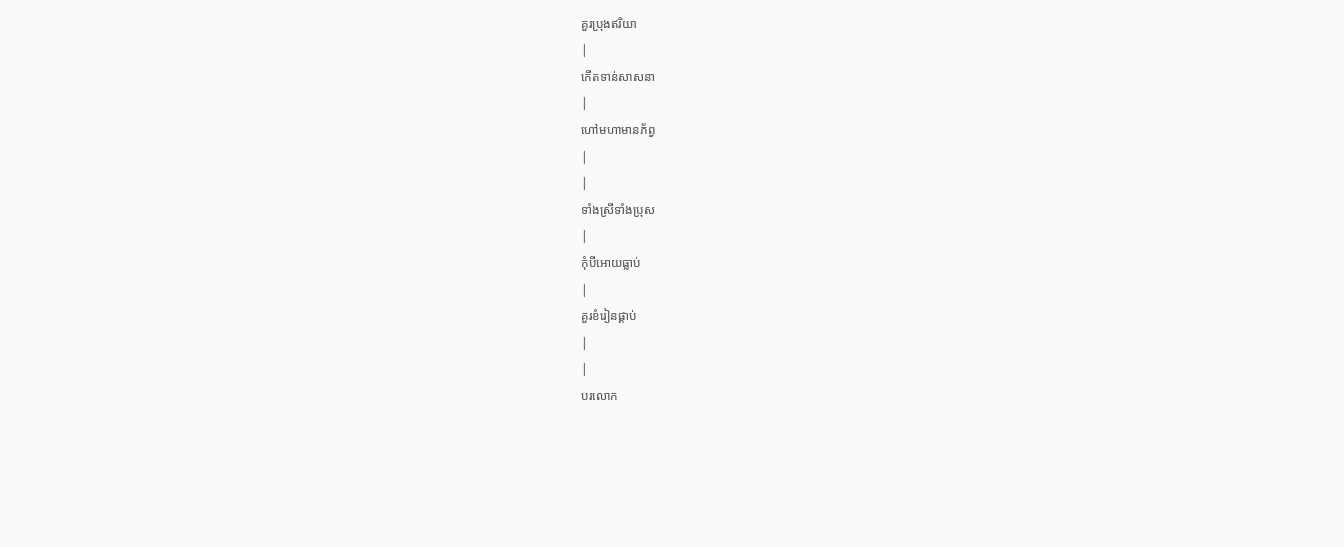គួរប្រុងឥរិយា
|
កើតទាន់សាសនា
|
ហៅមហាមានភ័ព្វ
|
|
ទាំងស្រីទាំងប្រុស
|
កុំបីអោយធ្លាប់
|
គួរខំរៀនផ្គាប់
|
|
បរលោក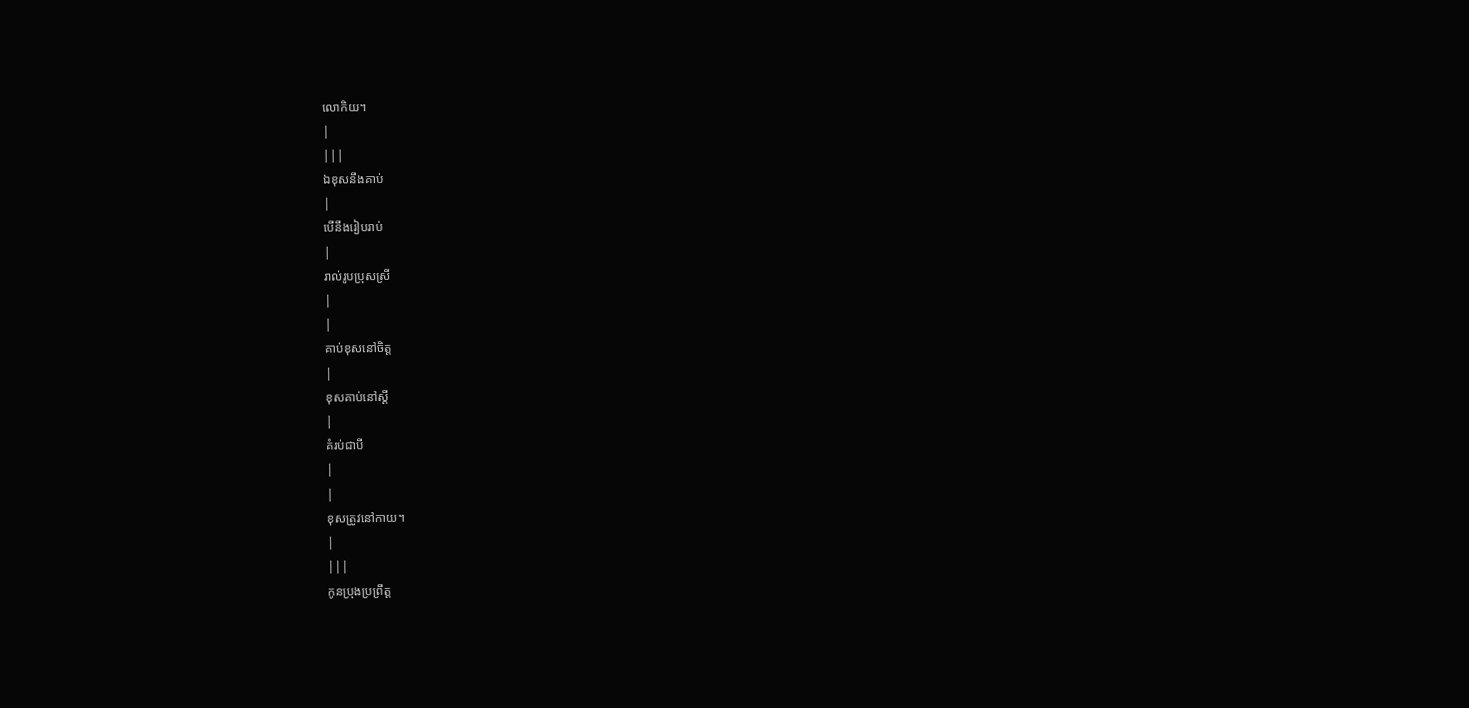លោកិយ។
|
|||
ឯខុសនឹងគាប់
|
បើនឹងរៀបរាប់
|
រាល់រូបប្រុសស្រី
|
|
គាប់ខុសនៅចិត្ដ
|
ខុសគាប់នៅស្ដី
|
គំរប់ជាបី
|
|
ខុសត្រូវនៅកាយ។
|
|||
កូនប្រុងប្រព្រឹត្ដ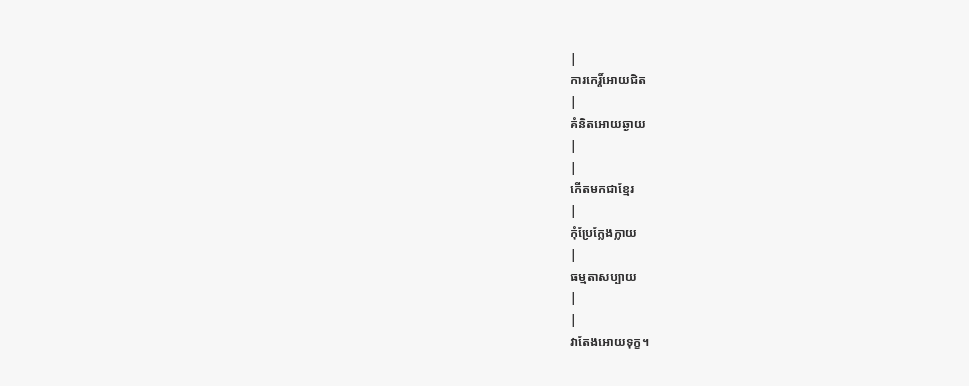|
ការកេរ្ដិ៍អោយជិត
|
គំនិតអោយឆ្ងាយ
|
|
កើតមកជាខ្មែរ
|
កុំប្រែក្លែងក្លាយ
|
ធម្មតាសប្បាយ
|
|
វាតែងអោយទុក្ខ។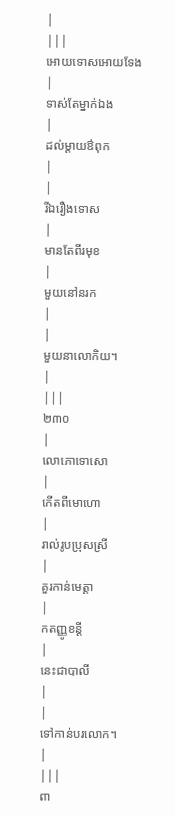|
|||
អោយទោសអោយទែង
|
ទាស់តែម្នាក់ឯង
|
ដល់ម្ដាយឳពុក
|
|
រីឯរឿងទោស
|
មានតែពីរមុខ
|
មួយនៅនរក
|
|
មួយនាលោកិយ។
|
|||
២៣០
|
លោភោទោសោ
|
កើតពីមោហោ
|
រាល់រូបប្រុសស្រី
|
គួរកាន់មេត្ដា
|
កតញ្ញូខន្ដី
|
នេះជាបាលី
|
|
ទៅកាន់បរលោក។
|
|||
ពា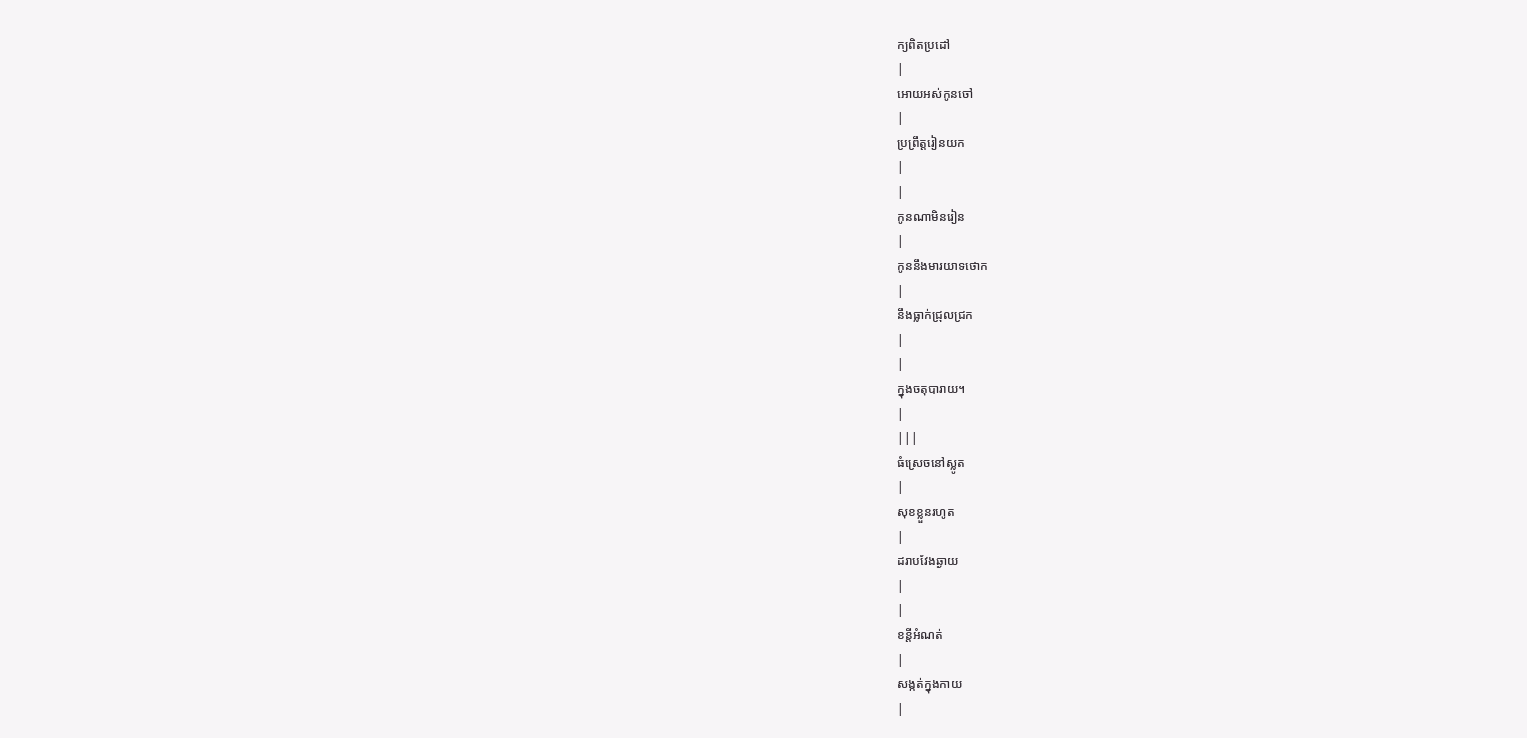ក្យពិតប្រដៅ
|
អោយអស់កូនចៅ
|
ប្រព្រឹត្ដរៀនយក
|
|
កូនណាមិនរៀន
|
កូននឹងមារយាទថោក
|
នឹងធ្លាក់ជ្រុលជ្រក
|
|
ក្នុងចតុបារាយ។
|
|||
ធំស្រេចនៅស្លូត
|
សុខខ្លួនរហូត
|
ដរាបវែងឆ្ងាយ
|
|
ខន្ដីអំណត់
|
សង្កត់ក្នុងកាយ
|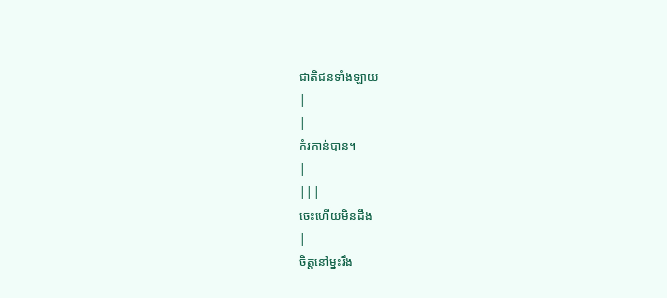ជាតិជនទាំងឡាយ
|
|
កំរកាន់បាន។
|
|||
ចេះហើយមិនដឹង
|
ចិត្ដនៅម្នះរឹង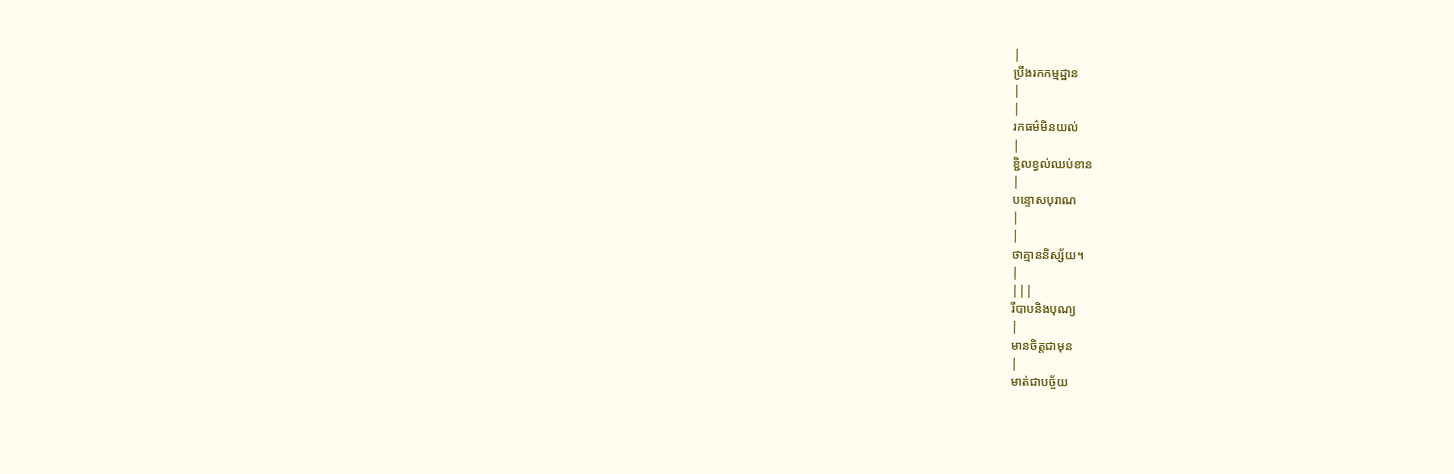|
ប្រឹងរកកម្មដ្ឋាន
|
|
រកធម៌មិនយល់
|
ខ្ជិលខ្វល់ឈប់ខាន
|
បន្ទោសបុរាណ
|
|
ថាគ្មាននិស្ស័យ។
|
|||
រីបាបនិងបុណ្យ
|
មានចិត្ដជាមុន
|
មាត់ជាបច្ច័យ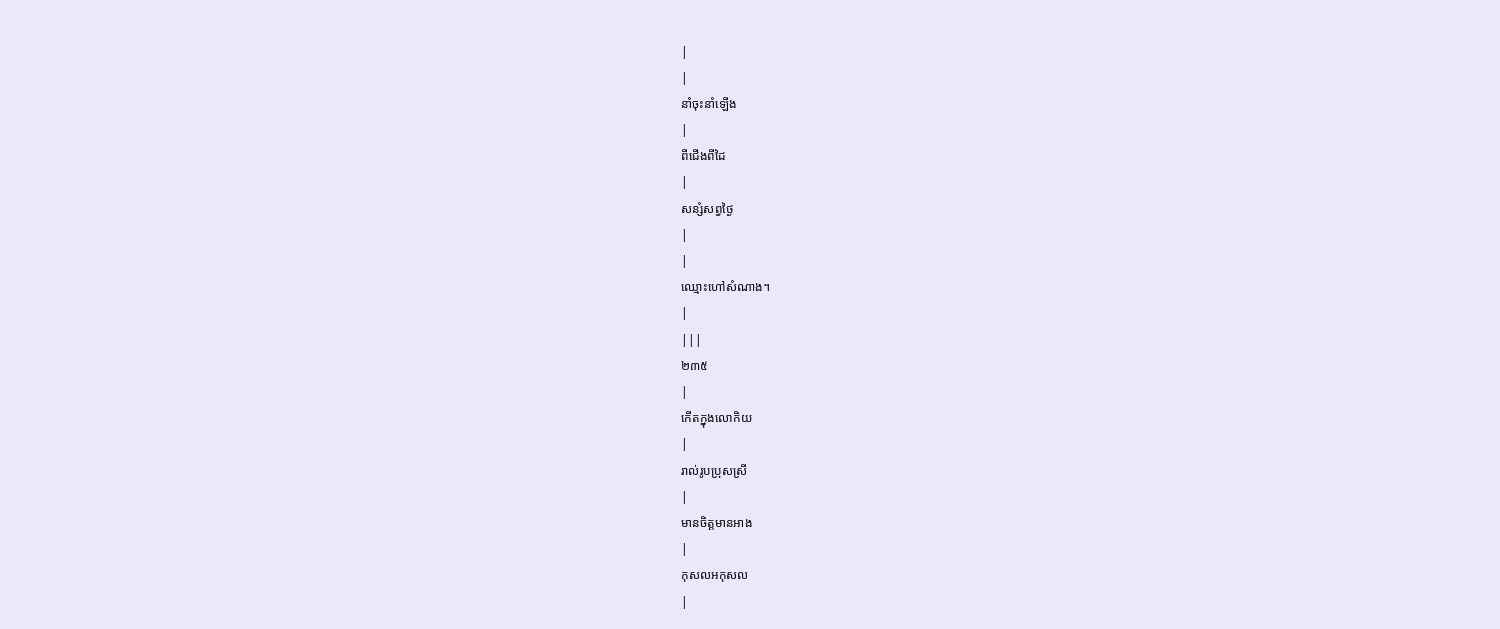|
|
នាំចុះនាំឡើង
|
ពីជើងពីដៃ
|
សន្សំសព្វថ្ងៃ
|
|
ឈ្មោះហៅសំណាង។
|
|||
២៣៥
|
កើតក្នុងលោកិយ
|
រាល់រូបប្រុសស្រី
|
មានចិត្ដមានអាង
|
កុសលអកុសល
|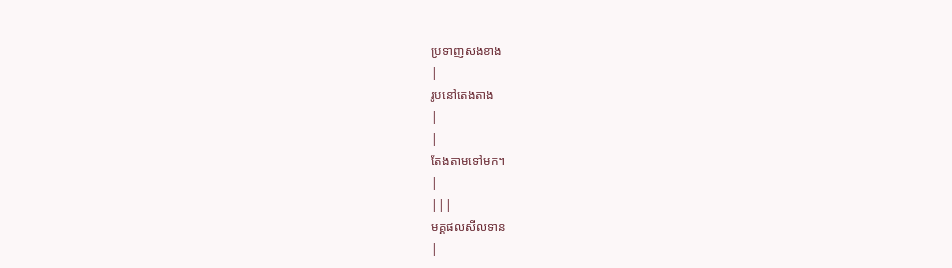ប្រទាញសងខាង
|
រូបនៅតេងតាង
|
|
តែងតាមទៅមក។
|
|||
មគ្គផលសីលទាន
|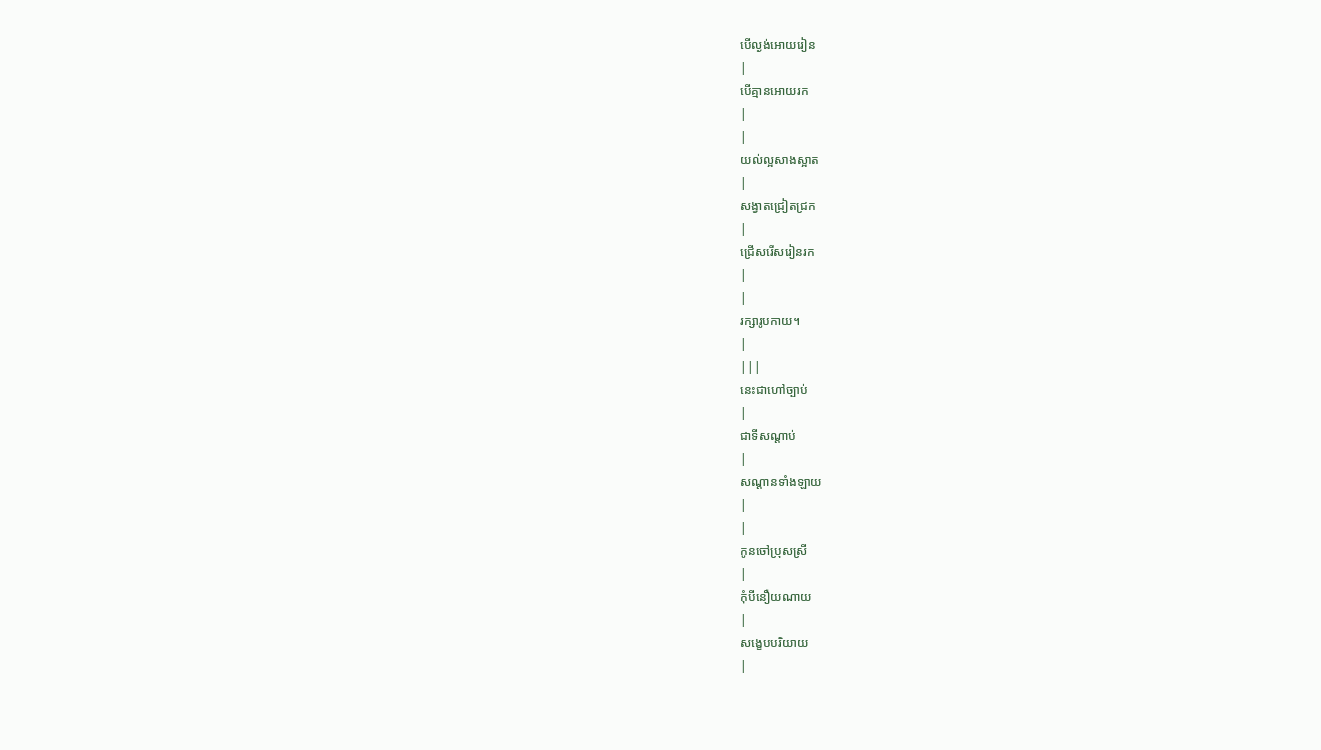បើល្ងង់អោយរៀន
|
បើគ្មានអោយរក
|
|
យល់ល្អសាងស្អាត
|
សង្វាតជ្រៀតជ្រក
|
ជ្រើសរើសរៀនរក
|
|
រក្សារូបកាយ។
|
|||
នេះជាហៅច្បាប់
|
ជាទីសណ្ដាប់
|
សណ្ដានទាំងឡាយ
|
|
កូនចៅប្រុសស្រី
|
កុំបីនឿយណាយ
|
សង្ខេបបរិយាយ
|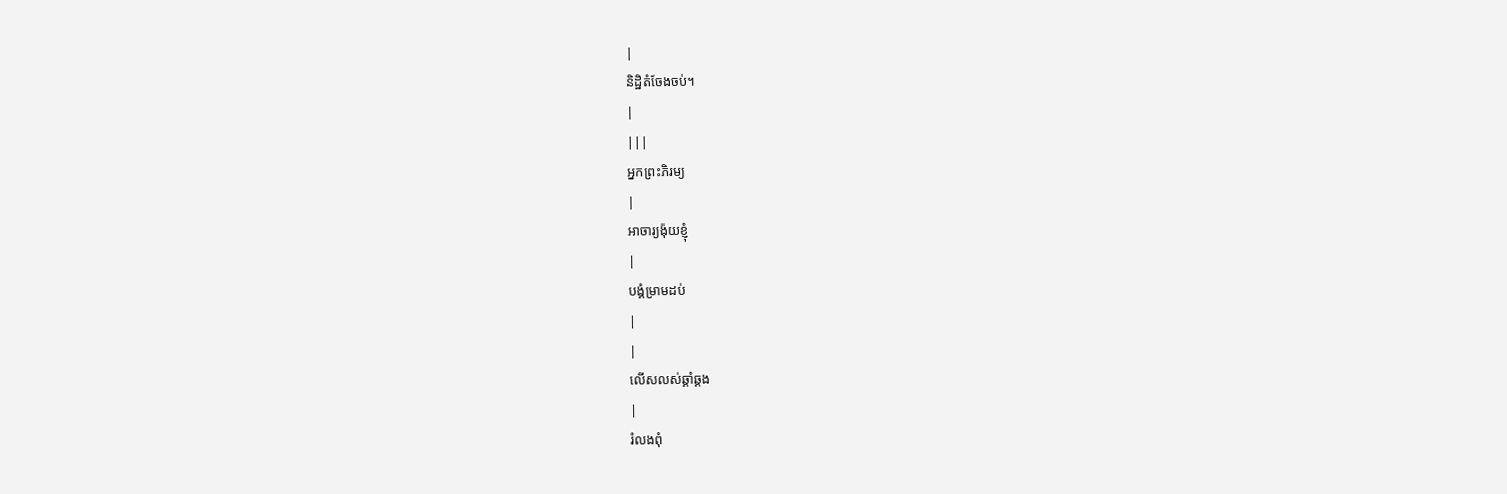|
និដ្ឋិតំចែងចប់។
|
|||
អ្នកព្រះភិរម្យ
|
អាចារ្យង៉ុយខ្ញុំ
|
បង្គំម្រាមដប់
|
|
លើសលស់ឆ្គាំឆ្គង
|
រំលងពុំ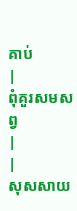គាប់
|
ពុំគួរសមសព្វ
|
|
សុសសាយ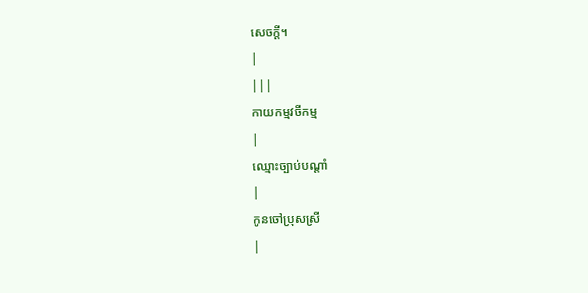សេចក្ដី។
|
|||
កាយកម្មវចីកម្ម
|
ឈ្មោះច្បាប់បណ្ដាំ
|
កូនចៅប្រុសស្រី
|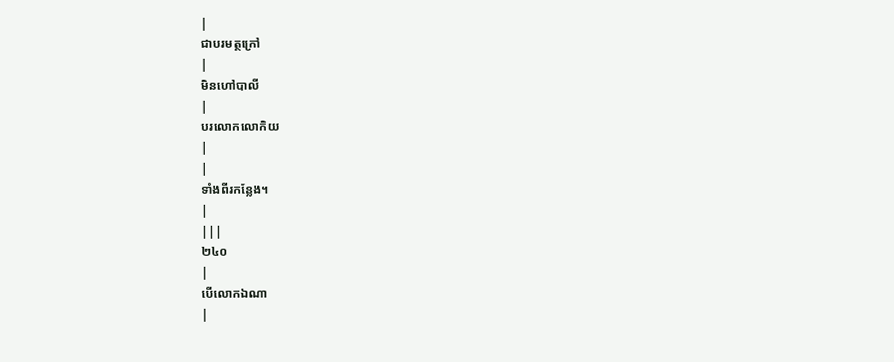|
ជាបរមត្ថក្រៅ
|
មិនហៅបាលី
|
បរលោកលោកិយ
|
|
ទាំងពីរកន្លែង។
|
|||
២៤០
|
បើលោកឯណា
|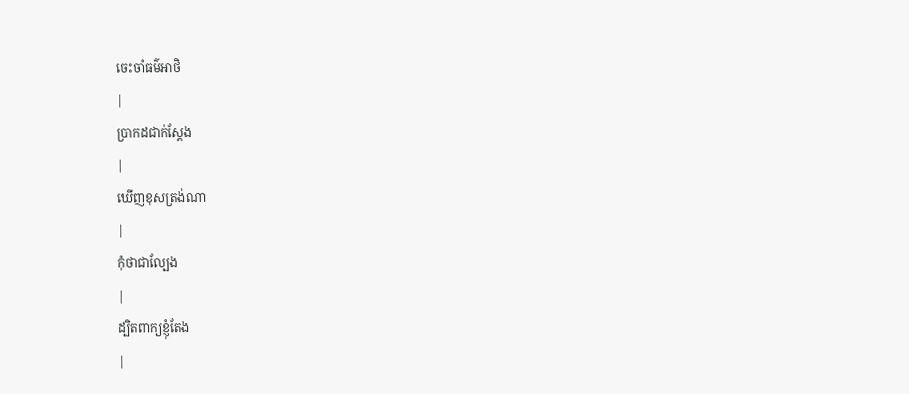ចេះចាំធម៌អាថិ
|
ប្រាកដជាក់ស្ដែង
|
ឃើញខុសត្រង់ណា
|
កុំថាជាល្បែង
|
ដ្បិតពាក្យខ្ញុំតែង
|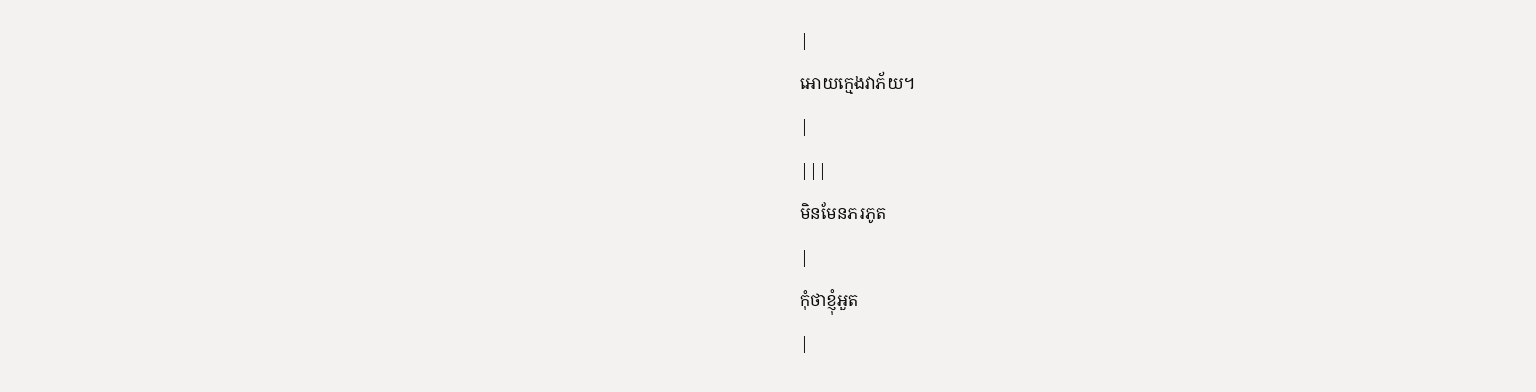|
អោយក្មេងវាភ័យ។
|
|||
មិនមែនភរភូត
|
កុំថាខ្ញុំអួត
|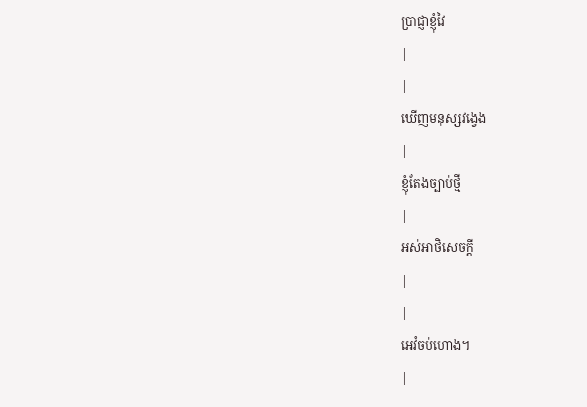ប្រាជ្ញាខ្ញុំវៃ
|
|
ឃើញមនុស្សវង្វេង
|
ខ្ញុំតែងច្បាប់ថ្មី
|
អស់អាថិសេចក្ដី
|
|
អេវំចប់ហោង។
|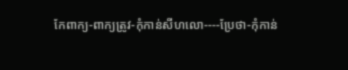កែពាក្យ-ពាក្យត្រូវ-កំុកាន់សីហលោ----ប្រែថា-កំុកាន់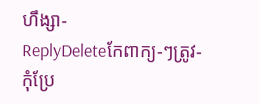ហឹង្សា-
ReplyDeleteកែពាក្យ-ៗត្រូវ-កំុប្រែ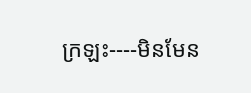ក្រឡះ----មិនមែន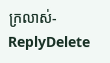ក្រលាស់-
ReplyDelete